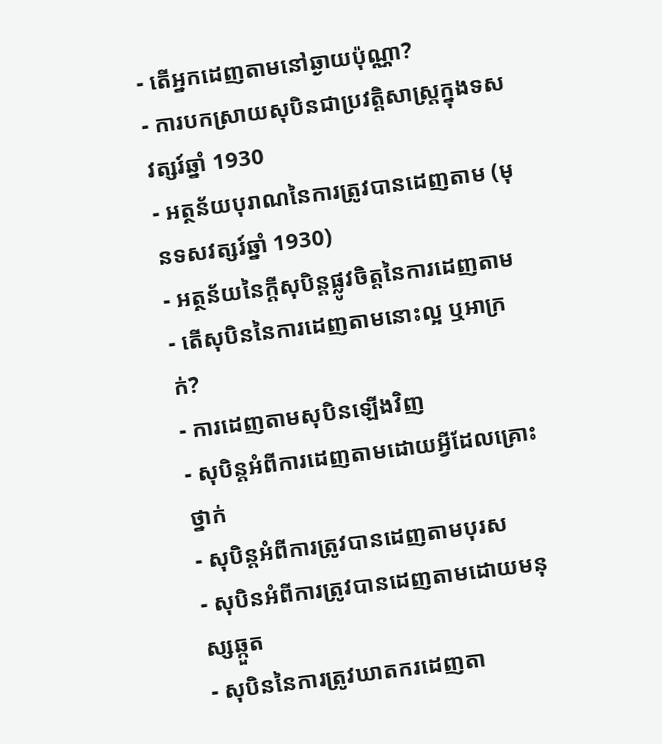- តើអ្នកដេញតាមនៅឆ្ងាយប៉ុណ្ណា?
- ការបកស្រាយសុបិនជាប្រវត្តិសាស្ត្រក្នុងទសវត្សរ៍ឆ្នាំ 1930
- អត្ថន័យបុរាណនៃការត្រូវបានដេញតាម (មុនទសវត្សរ៍ឆ្នាំ 1930)
- អត្ថន័យនៃក្តីសុបិន្តផ្លូវចិត្តនៃការដេញតាម
- តើសុបិននៃការដេញតាមនោះល្អ ឬអាក្រក់?
- ការដេញតាមសុបិនឡើងវិញ
- សុបិន្តអំពីការដេញតាមដោយអ្វីដែលគ្រោះថ្នាក់
- សុបិន្តអំពីការត្រូវបានដេញតាមបុរស
- សុបិនអំពីការត្រូវបានដេញតាមដោយមនុស្សឆ្កួត
- សុបិននៃការត្រូវឃាតករដេញតា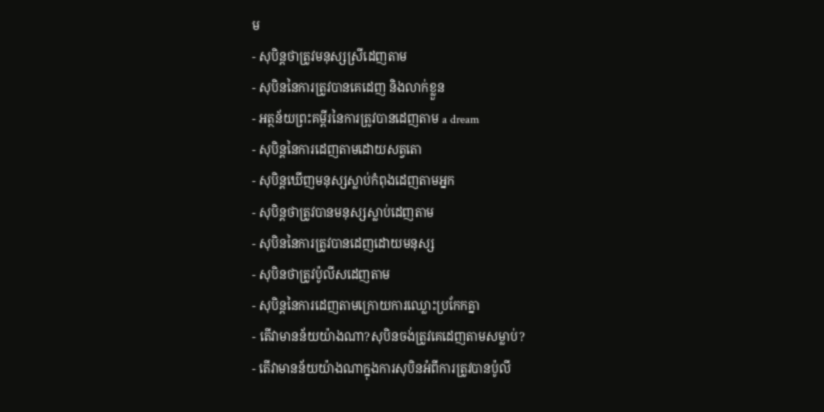ម
- សុបិន្តថាត្រូវមនុស្សស្រីដេញតាម
- សុបិននៃការត្រូវបានគេដេញ និងលាក់ខ្លួន
- អត្ថន័យព្រះគម្ពីរនៃការត្រូវបានដេញតាម a dream
- សុបិន្តនៃការដេញតាមដោយសត្វតោ
- សុបិន្តឃើញមនុស្សស្លាប់កំពុងដេញតាមអ្នក
- សុបិន្តថាត្រូវបានមនុស្សស្លាប់ដេញតាម
- សុបិននៃការត្រូវបានដេញដោយមនុស្ស
- សុបិនថាត្រូវប៉ូលីសដេញតាម
- សុបិន្តនៃការដេញតាមក្រោយការឈ្លោះប្រកែកគ្នា
- តើវាមានន័យយ៉ាងណា?សុបិនចង់ត្រូវគេដេញតាមសម្លាប់?
- តើវាមានន័យយ៉ាងណាក្នុងការសុបិនអំពីការត្រូវបានប៉ូលី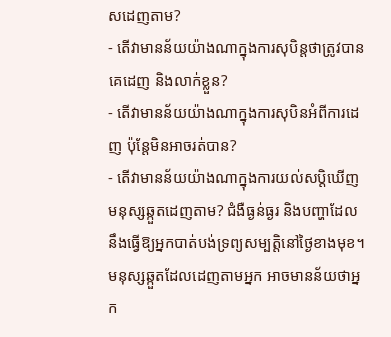សដេញតាម?
- តើវាមានន័យយ៉ាងណាក្នុងការសុបិន្តថាត្រូវបានគេដេញ និងលាក់ខ្លួន?
- តើវាមានន័យយ៉ាងណាក្នុងការសុបិនអំពីការដេញ ប៉ុន្តែមិនអាចរត់បាន?
- តើវាមានន័យយ៉ាងណាក្នុងការយល់សប្តិឃើញមនុស្សឆ្កួតដេញតាម? ជំងឺធ្ងន់ធ្ងរ និងបញ្ហាដែលនឹងធ្វើឱ្យអ្នកបាត់បង់ទ្រព្យសម្បត្តិនៅថ្ងៃខាងមុខ។ មនុស្សឆ្កួតដែលដេញតាមអ្នក អាចមានន័យថាអ្នក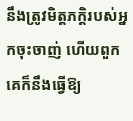នឹងត្រូវមិត្តភក្តិរបស់អ្នកចុះចាញ់ ហើយពួកគេក៏នឹងធ្វើឱ្យ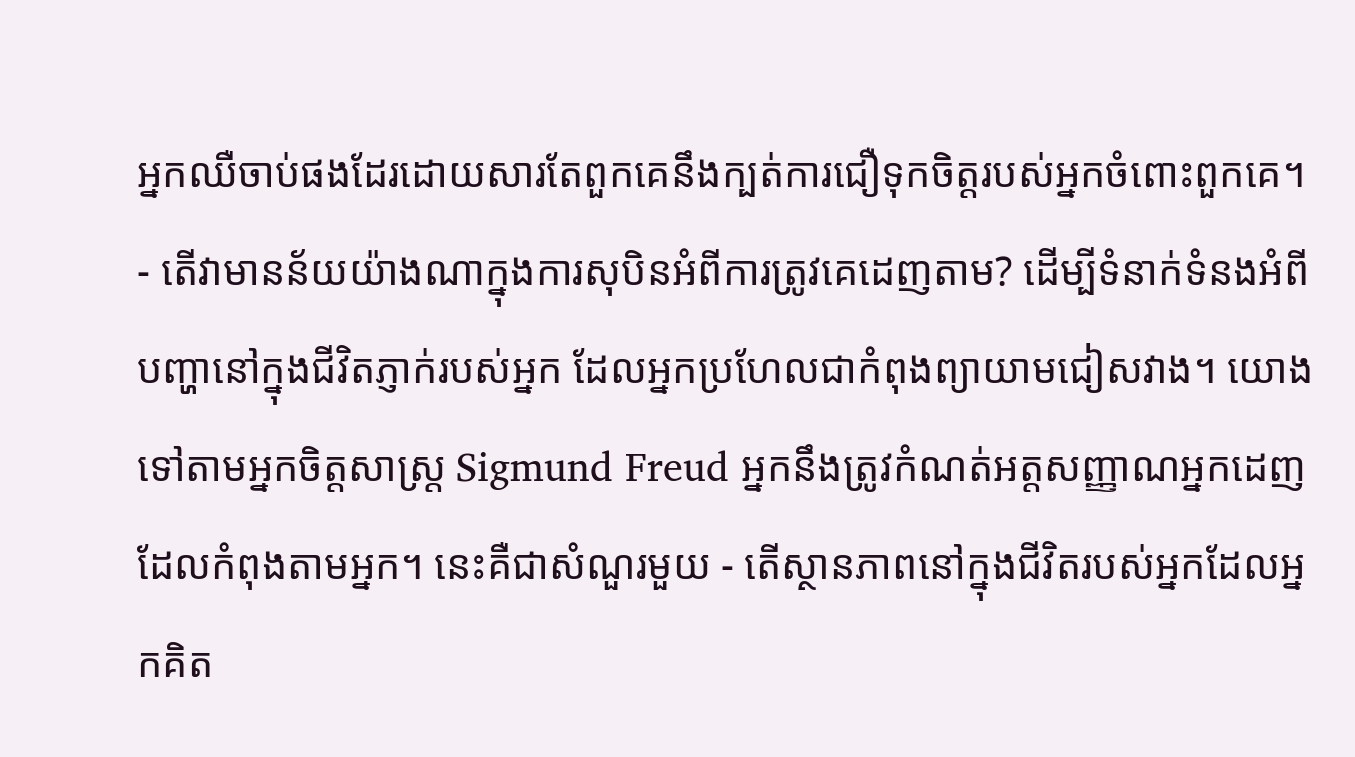អ្នកឈឺចាប់ផងដែរដោយសារតែពួកគេនឹងក្បត់ការជឿទុកចិត្តរបស់អ្នកចំពោះពួកគេ។
- តើវាមានន័យយ៉ាងណាក្នុងការសុបិនអំពីការត្រូវគេដេញតាម? ដើម្បីទំនាក់ទំនងអំពីបញ្ហានៅក្នុងជីវិតភ្ញាក់របស់អ្នក ដែលអ្នកប្រហែលជាកំពុងព្យាយាមជៀសវាង។ យោងទៅតាមអ្នកចិត្តសាស្រ្ត Sigmund Freud អ្នកនឹងត្រូវកំណត់អត្តសញ្ញាណអ្នកដេញដែលកំពុងតាមអ្នក។ នេះគឺជាសំណួរមួយ - តើស្ថានភាពនៅក្នុងជីវិតរបស់អ្នកដែលអ្នកគិត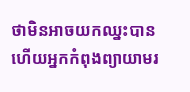ថាមិនអាចយកឈ្នះបាន ហើយអ្នកកំពុងព្យាយាមរ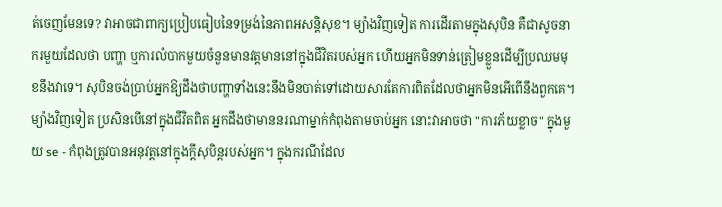ត់ចេញមែនទេ? វាអាចជាពាក្យប្រៀបធៀបនៃទម្រង់នៃភាពអសន្តិសុខ។ ម្យ៉ាងវិញទៀត ការដើរតាមក្នុងសុបិន គឺជាសូចនាករមួយដែលថា បញ្ហា ឬការលំបាកមួយចំនួនមានវត្តមាននៅក្នុងជីវិតរបស់អ្នក ហើយអ្នកមិនទាន់ត្រៀមខ្លួនដើម្បីប្រឈមមុខនឹងវាទេ។ សុបិនចង់ប្រាប់អ្នកឱ្យដឹងថាបញ្ហាទាំងនេះនឹងមិនបាត់ទៅដោយសារតែការពិតដែលថាអ្នកមិនអើពើនឹងពួកគេ។ ម្យ៉ាងវិញទៀត ប្រសិនបើនៅក្នុងជីវិតពិត អ្នកដឹងថាមាននរណាម្នាក់កំពុងតាមចាប់អ្នក នោះវាអាចថា "ការភ័យខ្លាច" ក្នុងមួយ se - កំពុងត្រូវបានអនុវត្តនៅក្នុងក្តីសុបិន្តរបស់អ្នក។ ក្នុងករណីដែល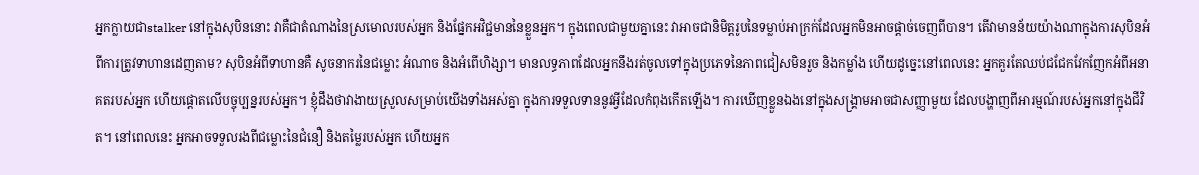អ្នកក្លាយជាstalker នៅក្នុងសុបិននោះ វាគឺជាតំណាងនៃស្រមោលរបស់អ្នក និងផ្នែកអវិជ្ជមាននៃខ្លួនអ្នក។ ក្នុងពេលជាមួយគ្នានេះ វាអាចជានិមិត្តរូបនៃទម្លាប់អាក្រក់ដែលអ្នកមិនអាចផ្តាច់ចេញពីបាន។ តើវាមានន័យយ៉ាងណាក្នុងការសុបិនអំពីការត្រូវទាហានដេញតាម? សុបិនអំពីទាហានគឺ សូចនាករនៃជម្លោះ អំណាច និងអំពើហិង្សា។ មានលទ្ធភាពដែលអ្នកនឹងរត់ចូលទៅក្នុងប្រភេទនៃភាពជៀសមិនរួច និងកម្លាំង ហើយដូច្នេះនៅពេលនេះ អ្នកគួរតែឈប់ជជែកវែកញែកអំពីអនាគតរបស់អ្នក ហើយផ្តោតលើបច្ចុប្បន្នរបស់អ្នក។ ខ្ញុំដឹងថាវាងាយស្រួលសម្រាប់យើងទាំងអស់គ្នា ក្នុងការទទួលទាននូវអ្វីដែលកំពុងកើតឡើង។ ការឃើញខ្លួនឯងនៅក្នុងសង្រ្គាមអាចជាសញ្ញាមួយ ដែលបង្ហាញពីអារម្មណ៍របស់អ្នកនៅក្នុងជីវិត។ នៅពេលនេះ អ្នកអាចទទួលរងពីជម្លោះនៃជំនឿ និងតម្លៃរបស់អ្នក ហើយអ្នក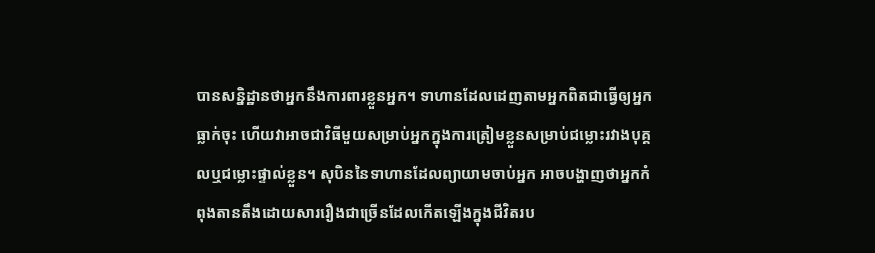បានសន្និដ្ឋានថាអ្នកនឹងការពារខ្លួនអ្នក។ ទាហានដែលដេញតាមអ្នកពិតជាធ្វើឲ្យអ្នកធ្លាក់ចុះ ហើយវាអាចជាវិធីមួយសម្រាប់អ្នកក្នុងការត្រៀមខ្លួនសម្រាប់ជម្លោះរវាងបុគ្គលឬជម្លោះផ្ទាល់ខ្លួន។ សុបិននៃទាហានដែលព្យាយាមចាប់អ្នក អាចបង្ហាញថាអ្នកកំពុងតានតឹងដោយសាររឿងជាច្រើនដែលកើតឡើងក្នុងជីវិតរប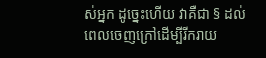ស់អ្នក ដូច្នេះហើយ វាគឺជា § ដល់ពេលចេញក្រៅដើម្បីរីករាយ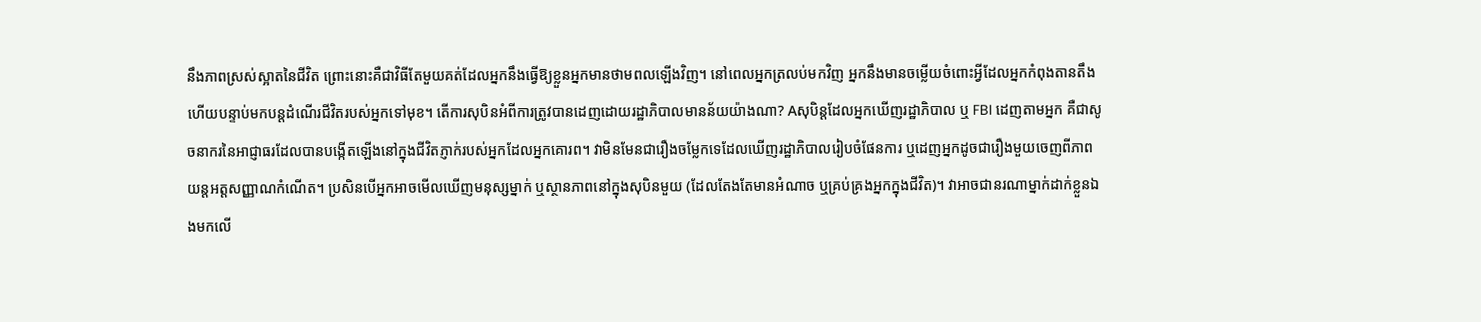នឹងភាពស្រស់ស្អាតនៃជីវិត ព្រោះនោះគឺជាវិធីតែមួយគត់ដែលអ្នកនឹងធ្វើឱ្យខ្លួនអ្នកមានថាមពលឡើងវិញ។ នៅពេលអ្នកត្រលប់មកវិញ អ្នកនឹងមានចម្លើយចំពោះអ្វីដែលអ្នកកំពុងតានតឹង ហើយបន្ទាប់មកបន្តដំណើរជីវិតរបស់អ្នកទៅមុខ។ តើការសុបិនអំពីការត្រូវបានដេញដោយរដ្ឋាភិបាលមានន័យយ៉ាងណា? Aសុបិន្តដែលអ្នកឃើញរដ្ឋាភិបាល ឬ FBI ដេញតាមអ្នក គឺជាសូចនាករនៃអាជ្ញាធរដែលបានបង្កើតឡើងនៅក្នុងជីវិតភ្ញាក់របស់អ្នកដែលអ្នកគោរព។ វាមិនមែនជារឿងចម្លែកទេដែលឃើញរដ្ឋាភិបាលរៀបចំផែនការ ឬដេញអ្នកដូចជារឿងមួយចេញពីភាពយន្តអត្តសញ្ញាណកំណើត។ ប្រសិនបើអ្នកអាចមើលឃើញមនុស្សម្នាក់ ឬស្ថានភាពនៅក្នុងសុបិនមួយ (ដែលតែងតែមានអំណាច ឬគ្រប់គ្រងអ្នកក្នុងជីវិត)។ វាអាចជានរណាម្នាក់ដាក់ខ្លួនឯងមកលើ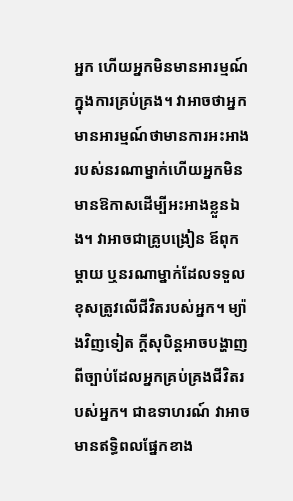អ្នក ហើយអ្នកមិនមានអារម្មណ៍ក្នុងការគ្រប់គ្រង។ វាអាចថាអ្នកមានអារម្មណ៍ថាមានការអះអាងរបស់នរណាម្នាក់ហើយអ្នកមិនមានឱកាសដើម្បីអះអាងខ្លួនឯង។ វាអាចជាគ្រូបង្រៀន ឪពុកម្តាយ ឬនរណាម្នាក់ដែលទទួលខុសត្រូវលើជីវិតរបស់អ្នក។ ម្យ៉ាងវិញទៀត ក្តីសុបិន្តអាចបង្ហាញពីច្បាប់ដែលអ្នកគ្រប់គ្រងជីវិតរបស់អ្នក។ ជាឧទាហរណ៍ វាអាចមានឥទ្ធិពលផ្នែកខាង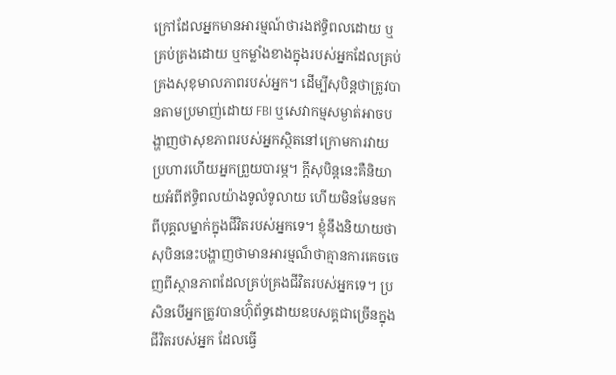ក្រៅដែលអ្នកមានអារម្មណ៍ថារងឥទ្ធិពលដោយ ឬគ្រប់គ្រងដោយ ឬកម្លាំងខាងក្នុងរបស់អ្នកដែលគ្រប់គ្រងសុខុមាលភាពរបស់អ្នក។ ដើម្បីសុបិន្តថាត្រូវបានតាមប្រមាញ់ដោយ FBI ឬសេវាកម្មសម្ងាត់អាចបង្ហាញថាសុខភាពរបស់អ្នកស្ថិតនៅក្រោមការវាយប្រហារហើយអ្នកព្រួយបារម្ភ។ ក្តីសុបិន្តនេះគឺនិយាយអំពីឥទ្ធិពលយ៉ាងទូលំទូលាយ ហើយមិនមែនមកពីបុគ្គលម្នាក់ក្នុងជីវិតរបស់អ្នកទេ។ ខ្ញុំនឹងនិយាយថា សុបិននេះបង្ហាញថាមានអារម្មណ៏ថាគ្មានការគេចចេញពីស្ថានភាពដែលគ្រប់គ្រងជីវិតរបស់អ្នកទេ។ ប្រសិនបើអ្នកត្រូវបានហ៊ុំព័ទ្ធដោយឧបសគ្គជាច្រើនក្នុងជីវិតរបស់អ្នក ដែលធ្វើ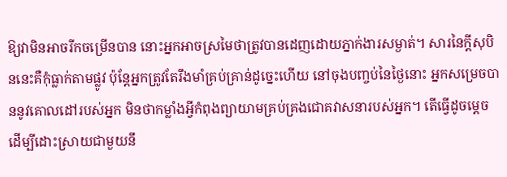ឱ្យវាមិនអាចរីកចម្រើនបាន នោះអ្នកអាចស្រមៃថាត្រូវបានដេញដោយភ្នាក់ងារសម្ងាត់។ សារនៃក្តីសុបិននេះគឺកុំធ្លាក់តាមផ្លូវ ប៉ុន្តែអ្នកត្រូវតែរឹងមាំគ្រប់គ្រាន់ដូច្នេះហើយ នៅចុងបញ្ចប់នៃថ្ងៃនោះ អ្នកសម្រេចបាននូវគោលដៅរបស់អ្នក មិនថាកម្លាំងអ្វីកំពុងព្យាយាមគ្រប់គ្រងជោគវាសនារបស់អ្នក។ តើធ្វើដូចម្តេចដើម្បីដោះស្រាយជាមួយនឹ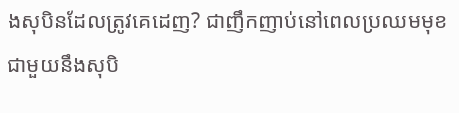ងសុបិនដែលត្រូវគេដេញ? ជាញឹកញាប់នៅពេលប្រឈមមុខ ជាមួយនឹងសុបិ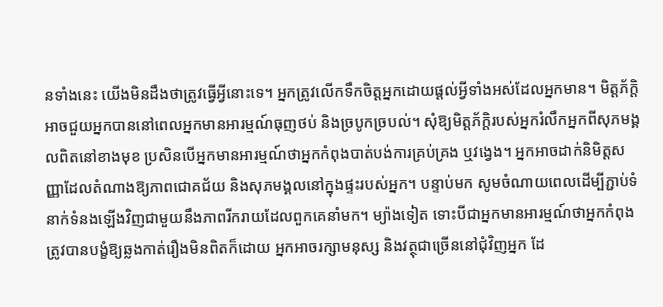នទាំងនេះ យើងមិនដឹងថាត្រូវធ្វើអ្វីនោះទេ។ អ្នកត្រូវលើកទឹកចិត្តអ្នកដោយផ្តល់អ្វីទាំងអស់ដែលអ្នកមាន។ មិត្តភ័ក្តិអាចជួយអ្នកបាននៅពេលអ្នកមានអារម្មណ៍ធុញថប់ និងច្របូកច្របល់។ សុំឱ្យមិត្តភ័ក្តិរបស់អ្នករំលឹកអ្នកពីសុភមង្គលពិតនៅខាងមុខ ប្រសិនបើអ្នកមានអារម្មណ៍ថាអ្នកកំពុងបាត់បង់ការគ្រប់គ្រង ឬវង្វេង។ អ្នកអាចដាក់និមិត្តសញ្ញាដែលតំណាងឱ្យភាពជោគជ័យ និងសុភមង្គលនៅក្នុងផ្ទះរបស់អ្នក។ បន្ទាប់មក សូមចំណាយពេលដើម្បីភ្ជាប់ទំនាក់ទំនងឡើងវិញជាមួយនឹងភាពរីករាយដែលពួកគេនាំមក។ ម្យ៉ាងទៀត ទោះបីជាអ្នកមានអារម្មណ៍ថាអ្នកកំពុងត្រូវបានបង្ខំឱ្យឆ្លងកាត់រឿងមិនពិតក៏ដោយ អ្នកអាចរក្សាមនុស្ស និងវត្ថុជាច្រើននៅជុំវិញអ្នក ដែ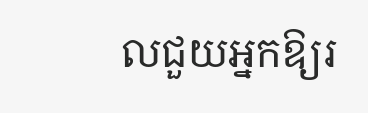លជួយអ្នកឱ្យរ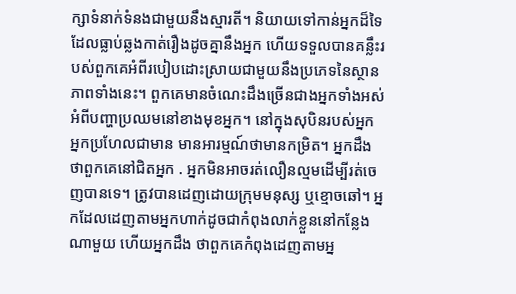ក្សាទំនាក់ទំនងជាមួយនឹងស្មារតី។ និយាយទៅកាន់អ្នកដ៏ទៃដែលធ្លាប់ឆ្លងកាត់រឿងដូចគ្នានឹងអ្នក ហើយទទួលបានគន្លឹះរបស់ពួកគេអំពីរបៀបដោះស្រាយជាមួយនឹងប្រភេទនៃស្ថានភាពទាំងនេះ។ ពួកគេមានចំណេះដឹងច្រើនជាងអ្នកទាំងអស់អំពីបញ្ហាប្រឈមនៅខាងមុខអ្នក។ នៅក្នុងសុបិនរបស់អ្នក អ្នកប្រហែលជាមាន មានអារម្មណ៍ថាមានកម្រិត។ អ្នកដឹងថាពួកគេនៅជិតអ្នក . អ្នកមិនអាចរត់លឿនល្មមដើម្បីរត់ចេញបានទេ។ ត្រូវបានដេញដោយក្រុមមនុស្ស ឬខ្មោចឆៅ។ អ្នកដែលដេញតាមអ្នកហាក់ដូចជាកំពុងលាក់ខ្លួននៅកន្លែងណាមួយ ហើយអ្នកដឹង ថាពួកគេកំពុងដេញតាមអ្ន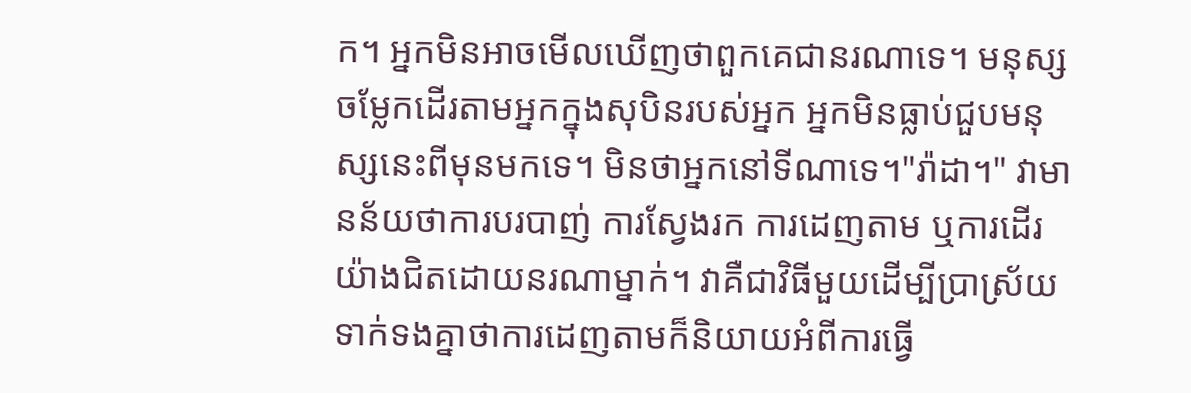ក។ អ្នកមិនអាចមើលឃើញថាពួកគេជានរណាទេ។ មនុស្សចម្លែកដើរតាមអ្នកក្នុងសុបិនរបស់អ្នក អ្នកមិនធ្លាប់ជួបមនុស្សនេះពីមុនមកទេ។ មិនថាអ្នកនៅទីណាទេ។"រ៉ាដា។" វាមានន័យថាការបរបាញ់ ការស្វែងរក ការដេញតាម ឬការដើរយ៉ាងជិតដោយនរណាម្នាក់។ វាគឺជាវិធីមួយដើម្បីប្រាស្រ័យទាក់ទងគ្នាថាការដេញតាមក៏និយាយអំពីការធ្វើ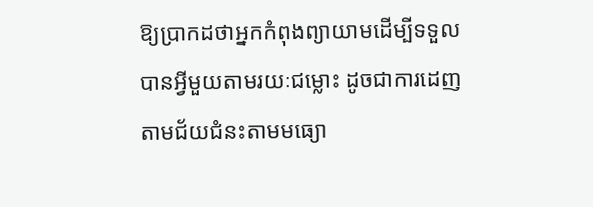ឱ្យប្រាកដថាអ្នកកំពុងព្យាយាមដើម្បីទទួលបានអ្វីមួយតាមរយៈជម្លោះ ដូចជាការដេញតាមជ័យជំនះតាមមធ្យោ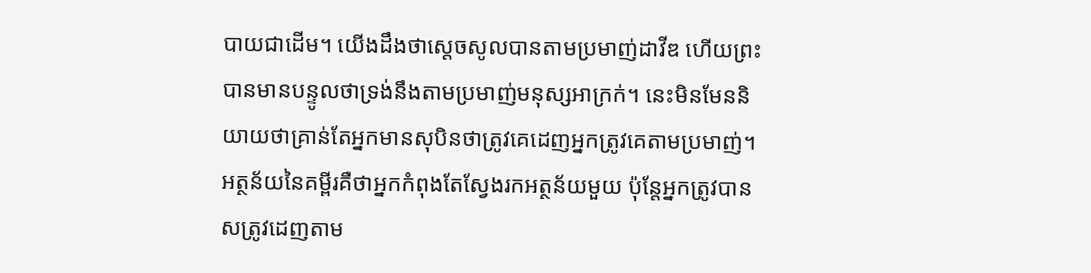បាយជាដើម។ យើងដឹងថាស្តេចសូលបានតាមប្រមាញ់ដាវីឌ ហើយព្រះបានមានបន្ទូលថាទ្រង់នឹងតាមប្រមាញ់មនុស្សអាក្រក់។ នេះមិនមែននិយាយថាគ្រាន់តែអ្នកមានសុបិនថាត្រូវគេដេញអ្នកត្រូវគេតាមប្រមាញ់។ អត្ថន័យនៃគម្ពីរគឺថាអ្នកកំពុងតែស្វែងរកអត្ថន័យមួយ ប៉ុន្តែអ្នកត្រូវបានសត្រូវដេញតាម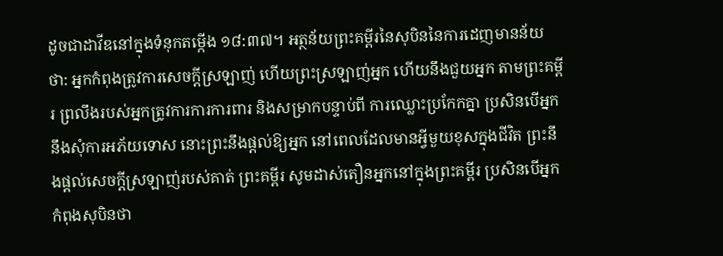ដូចជាដាវីឌនៅក្នុងទំនុកតម្កើង ១៨:៣៧។ អត្ថន័យព្រះគម្ពីរនៃសុបិននៃការដេញមានន័យថា: អ្នកកំពុងត្រូវការសេចក្ដីស្រឡាញ់ ហើយព្រះស្រឡាញ់អ្នក ហើយនឹងជួយអ្នក តាមព្រះគម្ពីរ ព្រលឹងរបស់អ្នកត្រូវការការការពារ និងសម្រាកបន្ទាប់ពី ការឈ្លោះប្រកែកគ្នា ប្រសិនបើអ្នកនឹងសុំការអភ័យទោស នោះព្រះនឹងផ្តល់ឱ្យអ្នក នៅពេលដែលមានអ្វីមួយខុសក្នុងជីវិត ព្រះនឹងផ្តល់សេចក្តីស្រឡាញ់របស់គាត់ ព្រះគម្ពីរ សូមដាស់តឿនអ្នកនៅក្នុងព្រះគម្ពីរ ប្រសិនបើអ្នកកំពុងសុបិនថា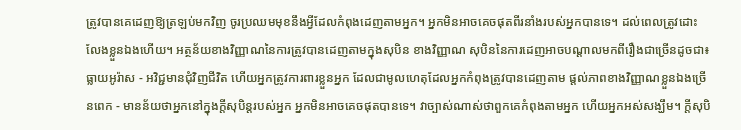ត្រូវបានគេដេញឱ្យត្រឡប់មកវិញ ចូរប្រឈមមុខនឹងអ្វីដែលកំពុងដេញតាមអ្នក។ អ្នកមិនអាចគេចផុតពីរនាំងរបស់អ្នកបានទេ។ ដល់ពេលត្រូវដោះលែងខ្លួនឯងហើយ។ អត្ថន័យខាងវិញ្ញាណនៃការត្រូវបានដេញតាមក្នុងសុបិន ខាងវិញ្ញាណ សុបិននៃការដេញអាចបណ្តាលមកពីរឿងជាច្រើនដូចជា៖ ធ្លាយអូរ៉ាស - អវិជ្ជមានជុំវិញជីវិត ហើយអ្នកត្រូវការពារខ្លួនអ្នក ដែលជាមូលហេតុដែលអ្នកកំពុងត្រូវបានដេញតាម ផ្តល់ភាពខាងវិញ្ញាណខ្លួនឯងច្រើនពេក - មានន័យថាអ្នកនៅក្នុងក្តីសុបិន្តរបស់អ្នក អ្នកមិនអាចគេចផុតបានទេ។ វាច្បាស់ណាស់ថាពួកគេកំពុងតាមអ្នក ហើយអ្នកអស់សង្ឃឹម។ ក្តីសុបិ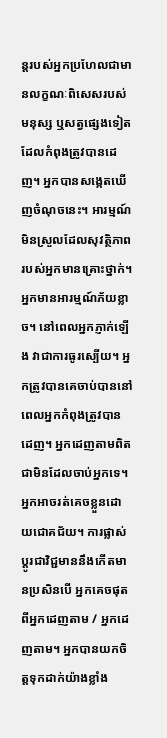ន្តរបស់អ្នកប្រហែលជាមានលក្ខណៈពិសេសរបស់មនុស្ស ឬសត្វផ្សេងទៀតដែលកំពុងត្រូវបានដេញ។ អ្នកបានសង្កេតឃើញចំណុចនេះ។ អារម្មណ៍មិនស្រួលដែលសុវត្ថិភាពរបស់អ្នកមានគ្រោះថ្នាក់។ អ្នកមានអារម្មណ៍ភ័យខ្លាច។ នៅពេលអ្នកភ្ញាក់ឡើង វាជាការធូរស្បើយ។ អ្នកត្រូវបានគេចាប់បាននៅពេលអ្នកកំពុងត្រូវបានដេញ។ អ្នកដេញតាមពិតជាមិនដែលចាប់អ្នកទេ។ អ្នកអាចរត់គេចខ្លួនដោយជោគជ័យ។ ការផ្លាស់ប្តូរជាវិជ្ជមាននឹងកើតមានប្រសិនបើ អ្នកគេចផុតពីអ្នកដេញតាម / អ្នកដេញតាម។ អ្នកបានយកចិត្តទុកដាក់យ៉ាងខ្លាំង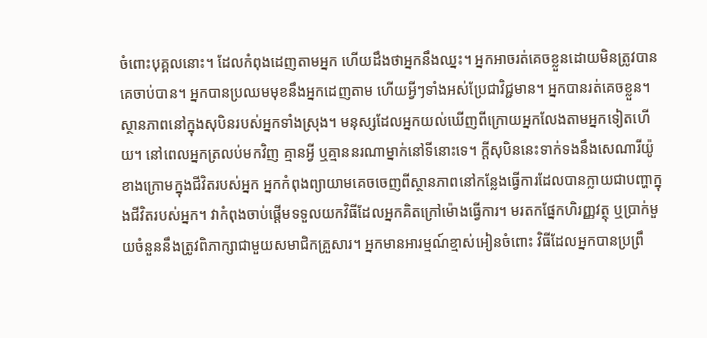ចំពោះបុគ្គលនោះ។ ដែលកំពុងដេញតាមអ្នក ហើយដឹងថាអ្នកនឹងឈ្នះ។ អ្នកអាចរត់គេចខ្លួនដោយមិនត្រូវបានគេចាប់បាន។ អ្នកបានប្រឈមមុខនឹងអ្នកដេញតាម ហើយអ្វីៗទាំងអស់ប្រែជាវិជ្ជមាន។ អ្នកបានរត់គេចខ្លួន។ ស្ថានភាពនៅក្នុងសុបិនរបស់អ្នកទាំងស្រុង។ មនុស្សដែលអ្នកយល់ឃើញពីក្រោយអ្នកលែងតាមអ្នកទៀតហើយ។ នៅពេលអ្នកត្រលប់មកវិញ គ្មានអ្វី ឬគ្មាននរណាម្នាក់នៅទីនោះទេ។ ក្តីសុបិននេះទាក់ទងនឹងសេណារីយ៉ូខាងក្រោមក្នុងជីវិតរបស់អ្នក អ្នកកំពុងព្យាយាមគេចចេញពីស្ថានភាពនៅកន្លែងធ្វើការដែលបានក្លាយជាបញ្ហាក្នុងជីវិតរបស់អ្នក។ វាកំពុងចាប់ផ្តើមទទួលយកវិធីដែលអ្នកគិតក្រៅម៉ោងធ្វើការ។ មរតកផ្នែកហិរញ្ញវត្ថុ ឬប្រាក់មួយចំនួននឹងត្រូវពិភាក្សាជាមួយសមាជិកគ្រួសារ។ អ្នកមានអារម្មណ៍ខ្មាស់អៀនចំពោះ វិធីដែលអ្នកបានប្រព្រឹ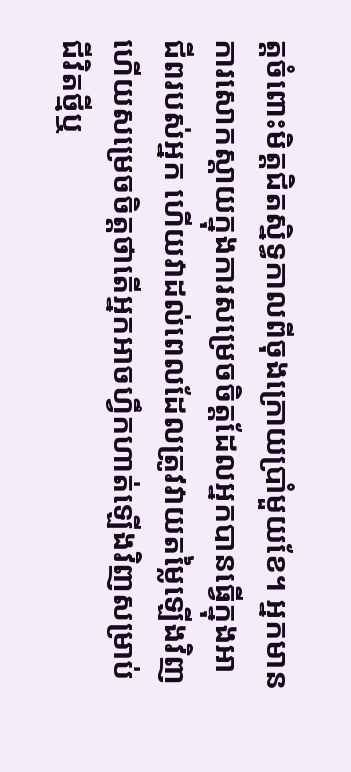ត្តចំពោះមិត្តជិតស្និទ្ធកាលពីចុងក្រោយប្រាំមួយខែ។ អ្នកមានការសោកស្ដាយក្នុងការសម្រេចចិត្តដែលអ្នកបានធ្វើក្នុងអាជីពរបស់អ្នក ហើយវាដល់ពេលដែលត្រូវវាយតម្លៃឡើងវិញ ហើយសម្រេចចិត្តថាតើអ្នកអាចហ្វឹកហាត់ឡើងវិញសម្រាប់ជីវិតថ្មីឬ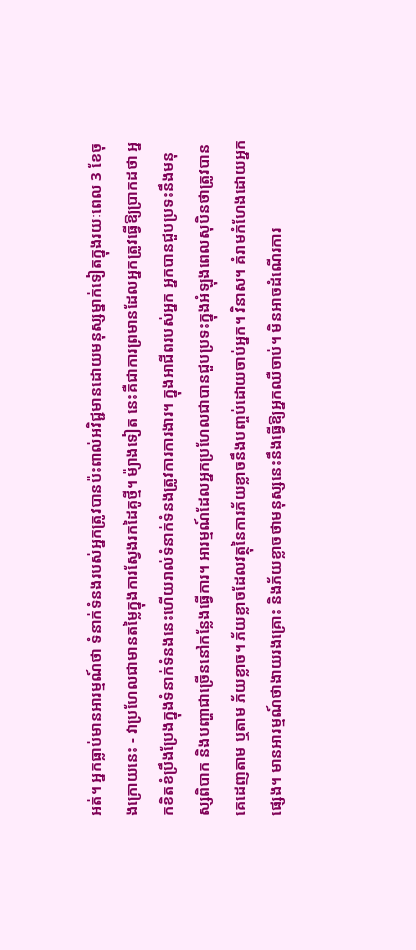អត់។ អ្នកធ្លាប់មានអារម្មណ៍ថា ទំនាក់ទំនងរបស់អ្នកត្រូវបានប៉ះពាល់អវិជ្ជមានដោយមនុស្សម្នាក់ទៀតក្នុងរយៈពេល 3 ខែចុងក្រោយនេះ - វាប្រហែលជាមានតម្លៃក្នុងការស្វែងរកដៃគូថ្មី។ ម៉្យាងទៀត នេះគឺជាការព្រមានដែលអ្នកត្រូវធ្វើឱ្យប្រាកដថា អ្នកខិតខំប្រឹងប្រែងក្នុងទំនាក់ទំនងនេះហើយរាល់ទំនាក់ទំនងត្រូវការការងារ។ ក្នុងអាជីពរបស់អ្នក អ្នកបានជួបប្រទះនឹងមនុស្សពិបាក និងបញ្ហាជាច្រើននៅកន្លែងធ្វើការ។ អារម្មណ៍ដែលអ្នកប្រហែលជាបានជួបប្រទះក្នុងអំឡុងពេលសុបិនថាត្រូវបានគេដេញតាម ឬតាម ភ័យខ្លាច។ ភ័យខ្លាចដែលវត្ថុនៃការភ័យខ្លាចនឹងបញ្ចប់ដោយចាប់អ្នក។ វិនាស។ គំរាមកំហែងដោយអ្នកផ្សេង។ មានអារម្មណ៍ថាងាយរងគ្រោះ និងភ័យខ្លាចថាមនុស្សនេះនឹងធ្វើឱ្យអ្នកឈឺចាប់។ មិនអាចដំណើរការ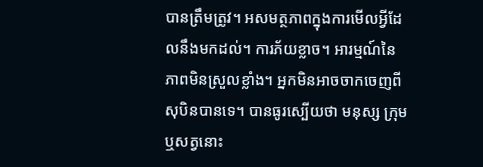បានត្រឹមត្រូវ។ អសមត្ថភាពក្នុងការមើលអ្វីដែលនឹងមកដល់។ ការភ័យខ្លាច។ អារម្មណ៍នៃភាពមិនស្រួលខ្លាំង។ អ្នកមិនអាចចាកចេញពីសុបិនបានទេ។ បានធូរស្បើយថា មនុស្ស ក្រុម ឬសត្វនោះ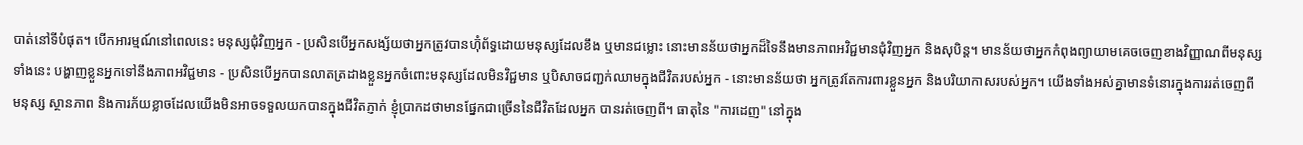បាត់នៅទីបំផុត។ បើកអារម្មណ៍នៅពេលនេះ មនុស្សជុំវិញអ្នក - ប្រសិនបើអ្នកសង្ស័យថាអ្នកត្រូវបានហ៊ុំព័ទ្ធដោយមនុស្សដែលខឹង ឬមានជម្លោះ នោះមានន័យថាអ្នកដ៏ទៃនឹងមានភាពអវិជ្ជមានជុំវិញអ្នក និងសុបិន្ត។ មានន័យថាអ្នកកំពុងព្យាយាមគេចចេញខាងវិញ្ញាណពីមនុស្សទាំងនេះ បង្ហាញខ្លួនអ្នកទៅនឹងភាពអវិជ្ជមាន - ប្រសិនបើអ្នកបានលាតត្រដាងខ្លួនអ្នកចំពោះមនុស្សដែលមិនវិជ្ជមាន ឬបិសាចជញ្ជក់ឈាមក្នុងជីវិតរបស់អ្នក - នោះមានន័យថា អ្នកត្រូវតែការពារខ្លួនអ្នក និងបរិយាកាសរបស់អ្នក។ យើងទាំងអស់គ្នាមានទំនោរក្នុងការរត់ចេញពីមនុស្ស ស្ថានភាព និងការភ័យខ្លាចដែលយើងមិនអាចទទួលយកបានក្នុងជីវិតភ្ញាក់ ខ្ញុំប្រាកដថាមានផ្នែកជាច្រើននៃជីវិតដែលអ្នក បានរត់ចេញពី។ ធាតុនៃ "ការដេញ" នៅក្នុង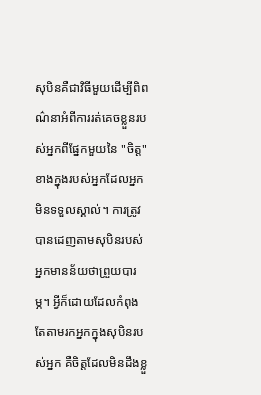សុបិនគឺជាវិធីមួយដើម្បីពិពណ៌នាអំពីការរត់គេចខ្លួនរបស់អ្នកពីផ្នែកមួយនៃ "ចិត្ត" ខាងក្នុងរបស់អ្នកដែលអ្នកមិនទទួលស្គាល់។ ការត្រូវបានដេញតាមសុបិនរបស់អ្នកមានន័យថាព្រួយបារម្ភ។ អ្វីក៏ដោយដែលកំពុងតែតាមរកអ្នកក្នុងសុបិនរបស់អ្នក គឺចិត្តដែលមិនដឹងខ្លួ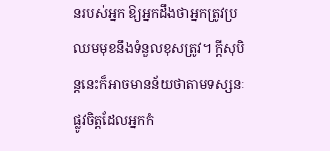នរបស់អ្នក ឱ្យអ្នកដឹងថាអ្នកត្រូវប្រឈមមុខនឹងទំនួលខុសត្រូវ។ ក្តីសុបិន្តនេះក៏អាចមានន័យថាតាមទស្សនៈផ្លូវចិត្តដែលអ្នកកំ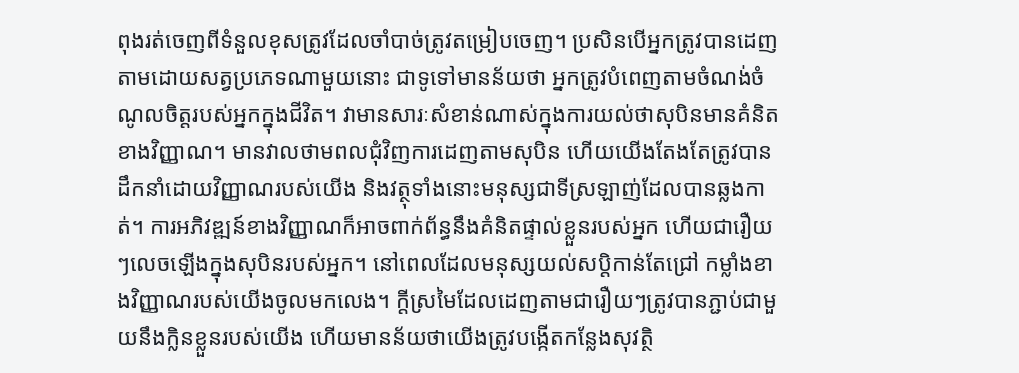ពុងរត់ចេញពីទំនួលខុសត្រូវដែលចាំបាច់ត្រូវតម្រៀបចេញ។ ប្រសិនបើអ្នកត្រូវបានដេញតាមដោយសត្វប្រភេទណាមួយនោះ ជាទូទៅមានន័យថា អ្នកត្រូវបំពេញតាមចំណង់ចំណូលចិត្តរបស់អ្នកក្នុងជីវិត។ វាមានសារៈសំខាន់ណាស់ក្នុងការយល់ថាសុបិនមានគំនិតខាងវិញ្ញាណ។ មានវាលថាមពលជុំវិញការដេញតាមសុបិន ហើយយើងតែងតែត្រូវបានដឹកនាំដោយវិញ្ញាណរបស់យើង និងវត្ថុទាំងនោះមនុស្សជាទីស្រឡាញ់ដែលបានឆ្លងកាត់។ ការអភិវឌ្ឍន៍ខាងវិញ្ញាណក៏អាចពាក់ព័ន្ធនឹងគំនិតផ្ទាល់ខ្លួនរបស់អ្នក ហើយជារឿយៗលេចឡើងក្នុងសុបិនរបស់អ្នក។ នៅពេលដែលមនុស្សយល់សប្តិកាន់តែជ្រៅ កម្លាំងខាងវិញ្ញាណរបស់យើងចូលមកលេង។ ក្តីស្រមៃដែលដេញតាមជារឿយៗត្រូវបានភ្ជាប់ជាមួយនឹងក្លិនខ្លួនរបស់យើង ហើយមានន័យថាយើងត្រូវបង្កើតកន្លែងសុវត្ថិ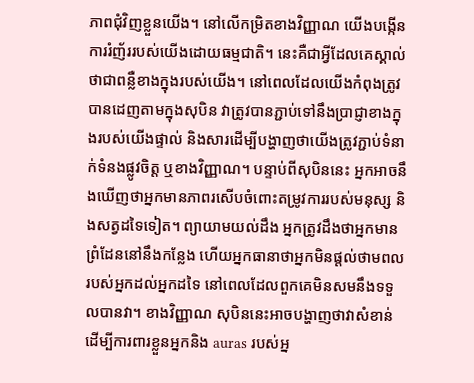ភាពជុំវិញខ្លួនយើង។ នៅលើកម្រិតខាងវិញ្ញាណ យើងបង្កើនការរំញ័ររបស់យើងដោយធម្មជាតិ។ នេះគឺជាអ្វីដែលគេស្គាល់ថាជាពន្លឺខាងក្នុងរបស់យើង។ នៅពេលដែលយើងកំពុងត្រូវបានដេញតាមក្នុងសុបិន វាត្រូវបានភ្ជាប់ទៅនឹងប្រាជ្ញាខាងក្នុងរបស់យើងផ្ទាល់ និងសារដើម្បីបង្ហាញថាយើងត្រូវភ្ជាប់ទំនាក់ទំនងផ្លូវចិត្ត ឬខាងវិញ្ញាណ។ បន្ទាប់ពីសុបិននេះ អ្នកអាចនឹងឃើញថាអ្នកមានភាពរសើបចំពោះតម្រូវការរបស់មនុស្ស និងសត្វដទៃទៀត។ ព្យាយាមយល់ដឹង អ្នកត្រូវដឹងថាអ្នកមានព្រំដែននៅនឹងកន្លែង ហើយអ្នកធានាថាអ្នកមិនផ្តល់ថាមពលរបស់អ្នកដល់អ្នកដទៃ នៅពេលដែលពួកគេមិនសមនឹងទទួលបានវា។ ខាងវិញ្ញាណ សុបិននេះអាចបង្ហាញថាវាសំខាន់ ដើម្បីការពារខ្លួនអ្នកនិង auras របស់អ្ន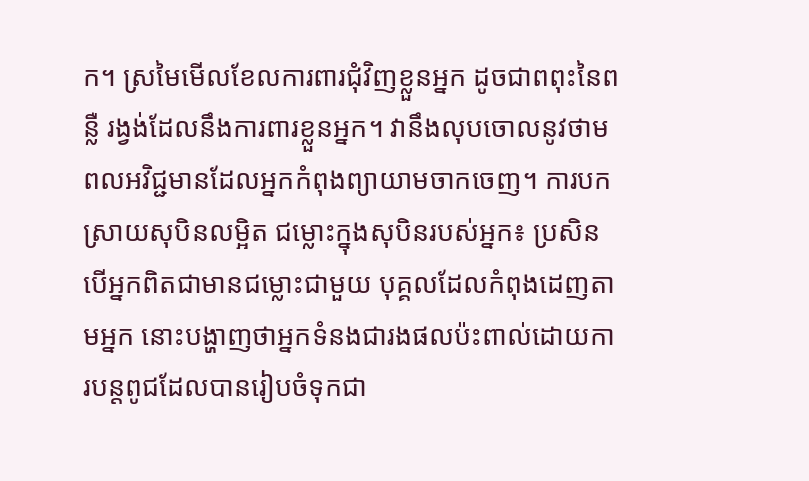ក។ ស្រមៃមើលខែលការពារជុំវិញខ្លួនអ្នក ដូចជាពពុះនៃពន្លឺ រង្វង់ដែលនឹងការពារខ្លួនអ្នក។ វានឹងលុបចោលនូវថាមពលអវិជ្ជមានដែលអ្នកកំពុងព្យាយាមចាកចេញ។ ការបកស្រាយសុបិនលម្អិត ជម្លោះក្នុងសុបិនរបស់អ្នក៖ ប្រសិនបើអ្នកពិតជាមានជម្លោះជាមួយ បុគ្គលដែលកំពុងដេញតាមអ្នក នោះបង្ហាញថាអ្នកទំនងជារងផលប៉ះពាល់ដោយការបន្តពូជដែលបានរៀបចំទុកជា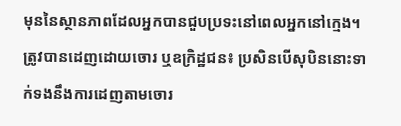មុននៃស្ថានភាពដែលអ្នកបានជួបប្រទះនៅពេលអ្នកនៅក្មេង។ ត្រូវបានដេញដោយចោរ ឬឧក្រិដ្ឋជន៖ ប្រសិនបើសុបិននោះទាក់ទងនឹងការដេញតាមចោរ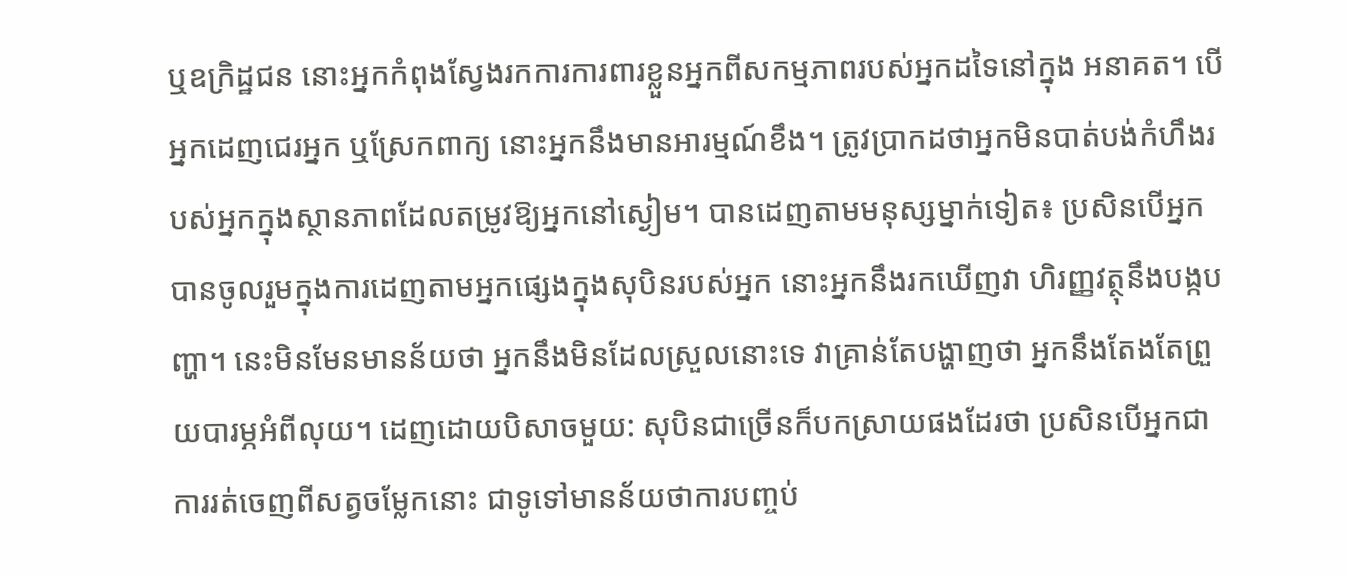ឬឧក្រិដ្ឋជន នោះអ្នកកំពុងស្វែងរកការការពារខ្លួនអ្នកពីសកម្មភាពរបស់អ្នកដទៃនៅក្នុង អនាគត។ បើអ្នកដេញជេរអ្នក ឬស្រែកពាក្យ នោះអ្នកនឹងមានអារម្មណ៍ខឹង។ ត្រូវប្រាកដថាអ្នកមិនបាត់បង់កំហឹងរបស់អ្នកក្នុងស្ថានភាពដែលតម្រូវឱ្យអ្នកនៅស្ងៀម។ បានដេញតាមមនុស្សម្នាក់ទៀត៖ ប្រសិនបើអ្នកបានចូលរួមក្នុងការដេញតាមអ្នកផ្សេងក្នុងសុបិនរបស់អ្នក នោះអ្នកនឹងរកឃើញវា ហិរញ្ញវត្ថុនឹងបង្កបញ្ហា។ នេះមិនមែនមានន័យថា អ្នកនឹងមិនដែលស្រួលនោះទេ វាគ្រាន់តែបង្ហាញថា អ្នកនឹងតែងតែព្រួយបារម្ភអំពីលុយ។ ដេញដោយបិសាចមួយ: សុបិនជាច្រើនក៏បកស្រាយផងដែរថា ប្រសិនបើអ្នកជា ការរត់ចេញពីសត្វចម្លែកនោះ ជាទូទៅមានន័យថាការបញ្ចប់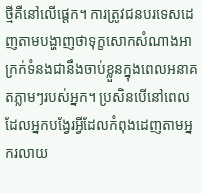ថ្មីគឺនៅលើផ្តេក។ ការត្រូវជនបរទេសដេញតាមបង្ហាញថាទុក្ខសោកសំណាងអាក្រក់ទំនងជានឹងចាប់ខ្លួនក្នុងពេលអនាគតភ្លាមៗរបស់អ្នក។ ប្រសិនបើនៅពេលដែលអ្នកបង្វែរអ្វីដែលកំពុងដេញតាមអ្នករលាយ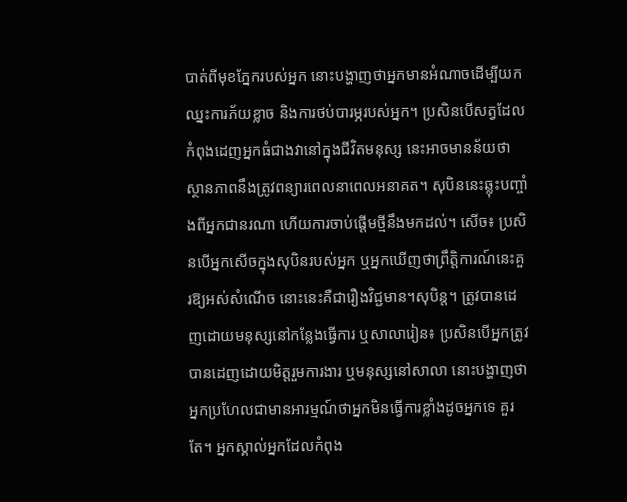បាត់ពីមុខភ្នែករបស់អ្នក នោះបង្ហាញថាអ្នកមានអំណាចដើម្បីយកឈ្នះការភ័យខ្លាច និងការថប់បារម្ភរបស់អ្នក។ ប្រសិនបើសត្វដែលកំពុងដេញអ្នកធំជាងវានៅក្នុងជីវិតមនុស្ស នេះអាចមានន័យថាស្ថានភាពនឹងត្រូវពន្យារពេលនាពេលអនាគត។ សុបិននេះឆ្លុះបញ្ចាំងពីអ្នកជានរណា ហើយការចាប់ផ្តើមថ្មីនឹងមកដល់។ សើច៖ ប្រសិនបើអ្នកសើចក្នុងសុបិនរបស់អ្នក ឬអ្នកឃើញថាព្រឹត្តិការណ៍នេះគួរឱ្យអស់សំណើច នោះនេះគឺជារឿងវិជ្ជមាន។សុបិន្ត។ ត្រូវបានដេញដោយមនុស្សនៅកន្លែងធ្វើការ ឬសាលារៀន៖ ប្រសិនបើអ្នកត្រូវបានដេញដោយមិត្តរួមការងារ ឬមនុស្សនៅសាលា នោះបង្ហាញថាអ្នកប្រហែលជាមានអារម្មណ៍ថាអ្នកមិនធ្វើការខ្លាំងដូចអ្នកទេ គួរតែ។ អ្នកស្គាល់អ្នកដែលកំពុង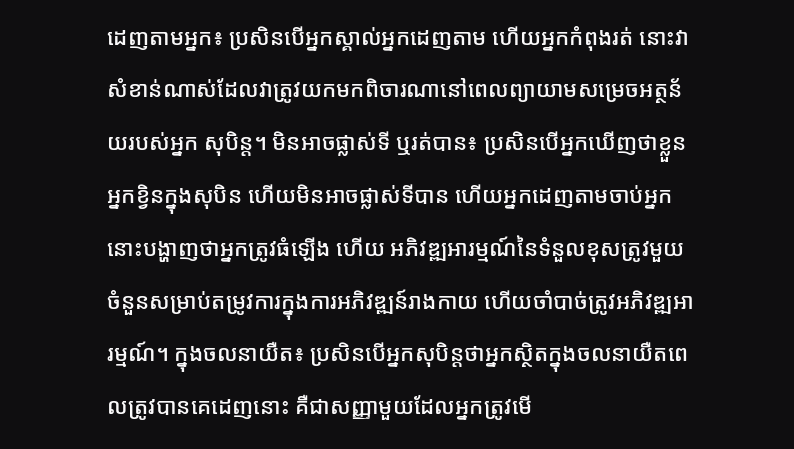ដេញតាមអ្នក៖ ប្រសិនបើអ្នកស្គាល់អ្នកដេញតាម ហើយអ្នកកំពុងរត់ នោះវាសំខាន់ណាស់ដែលវាត្រូវយកមកពិចារណានៅពេលព្យាយាមសម្រេចអត្ថន័យរបស់អ្នក សុបិន្ត។ មិនអាចផ្លាស់ទី ឬរត់បាន៖ ប្រសិនបើអ្នកឃើញថាខ្លួនអ្នកខ្វិនក្នុងសុបិន ហើយមិនអាចផ្លាស់ទីបាន ហើយអ្នកដេញតាមចាប់អ្នក នោះបង្ហាញថាអ្នកត្រូវធំឡើង ហើយ អភិវឌ្ឍអារម្មណ៍នៃទំនួលខុសត្រូវមួយចំនួនសម្រាប់តម្រូវការក្នុងការអភិវឌ្ឍន៍រាងកាយ ហើយចាំបាច់ត្រូវអភិវឌ្ឍអារម្មណ៍។ ក្នុងចលនាយឺត៖ ប្រសិនបើអ្នកសុបិន្តថាអ្នកស្ថិតក្នុងចលនាយឺតពេលត្រូវបានគេដេញនោះ គឺជាសញ្ញាមួយដែលអ្នកត្រូវមើ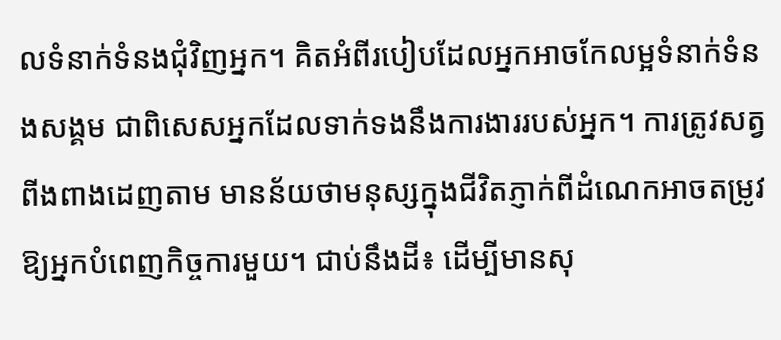លទំនាក់ទំនងជុំវិញអ្នក។ គិតអំពីរបៀបដែលអ្នកអាចកែលម្អទំនាក់ទំនងសង្គម ជាពិសេសអ្នកដែលទាក់ទងនឹងការងាររបស់អ្នក។ ការត្រូវសត្វពីងពាងដេញតាម មានន័យថាមនុស្សក្នុងជីវិតភ្ញាក់ពីដំណេកអាចតម្រូវឱ្យអ្នកបំពេញកិច្ចការមួយ។ ជាប់នឹងដី៖ ដើម្បីមានសុ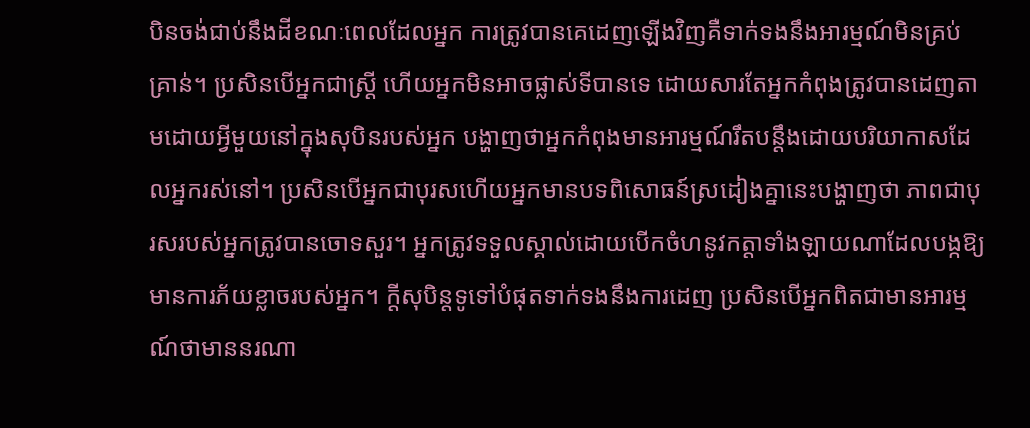បិនចង់ជាប់នឹងដីខណៈពេលដែលអ្នក ការត្រូវបានគេដេញឡើងវិញគឺទាក់ទងនឹងអារម្មណ៍មិនគ្រប់គ្រាន់។ ប្រសិនបើអ្នកជាស្ត្រី ហើយអ្នកមិនអាចផ្លាស់ទីបានទេ ដោយសារតែអ្នកកំពុងត្រូវបានដេញតាមដោយអ្វីមួយនៅក្នុងសុបិនរបស់អ្នក បង្ហាញថាអ្នកកំពុងមានអារម្មណ៍រឹតបន្តឹងដោយបរិយាកាសដែលអ្នករស់នៅ។ ប្រសិនបើអ្នកជាបុរសហើយអ្នកមានបទពិសោធន៍ស្រដៀងគ្នានេះបង្ហាញថា ភាពជាបុរសរបស់អ្នកត្រូវបានចោទសួរ។ អ្នកត្រូវទទួលស្គាល់ដោយបើកចំហនូវកត្តាទាំងឡាយណាដែលបង្កឱ្យមានការភ័យខ្លាចរបស់អ្នក។ ក្តីសុបិន្តទូទៅបំផុតទាក់ទងនឹងការដេញ ប្រសិនបើអ្នកពិតជាមានអារម្មណ៍ថាមាននរណា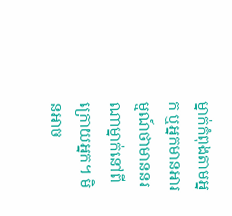ម្នាក់កំពុងតាមអ្នក ឬអ្នកមានអារម្មណ៍ថាមាននរណាម្នាក់នៅពីក្រោយអ្នក។ មិនអាច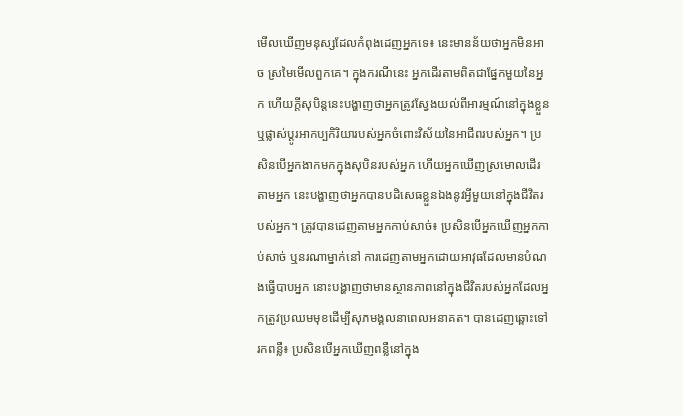មើលឃើញមនុស្សដែលកំពុងដេញអ្នកទេ៖ នេះមានន័យថាអ្នកមិនអាច ស្រមៃមើលពួកគេ។ ក្នុងករណីនេះ អ្នកដើរតាមពិតជាផ្នែកមួយនៃអ្នក ហើយក្តីសុបិន្តនេះបង្ហាញថាអ្នកត្រូវស្វែងយល់ពីអារម្មណ៍នៅក្នុងខ្លួន ឬផ្លាស់ប្តូរអាកប្បកិរិយារបស់អ្នកចំពោះវិស័យនៃអាជីពរបស់អ្នក។ ប្រសិនបើអ្នកងាកមកក្នុងសុបិនរបស់អ្នក ហើយអ្នកឃើញស្រមោលដើរតាមអ្នក នេះបង្ហាញថាអ្នកបានបដិសេធខ្លួនឯងនូវអ្វីមួយនៅក្នុងជីវិតរបស់អ្នក។ ត្រូវបានដេញតាមអ្នកកាប់សាច់៖ ប្រសិនបើអ្នកឃើញអ្នកកាប់សាច់ ឬនរណាម្នាក់នៅ ការដេញតាមអ្នកដោយអាវុធដែលមានបំណងធ្វើបាបអ្នក នោះបង្ហាញថាមានស្ថានភាពនៅក្នុងជីវិតរបស់អ្នកដែលអ្នកត្រូវប្រឈមមុខដើម្បីសុភមង្គលនាពេលអនាគត។ បានដេញឆ្ពោះទៅរកពន្លឺ៖ ប្រសិនបើអ្នកឃើញពន្លឺនៅក្នុង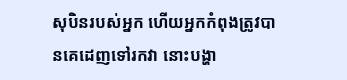សុបិនរបស់អ្នក ហើយអ្នកកំពុងត្រូវបានគេដេញទៅរកវា នោះបង្ហា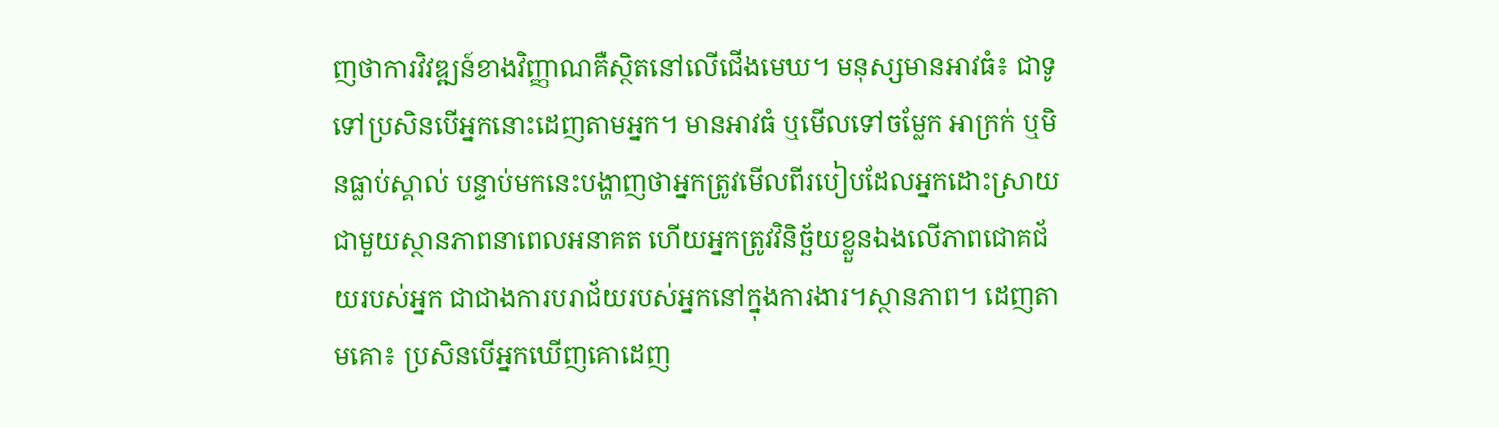ញថាការវិវឌ្ឍន៍ខាងវិញ្ញាណគឺស្ថិតនៅលើជើងមេឃ។ មនុស្សមានអាវធំ៖ ជាទូទៅប្រសិនបើអ្នកនោះដេញតាមអ្នក។ មានអាវធំ ឬមើលទៅចម្លែក អាក្រក់ ឬមិនធ្លាប់ស្គាល់ បន្ទាប់មកនេះបង្ហាញថាអ្នកត្រូវមើលពីរបៀបដែលអ្នកដោះស្រាយជាមួយស្ថានភាពនាពេលអនាគត ហើយអ្នកត្រូវវិនិច្ឆ័យខ្លួនឯងលើភាពជោគជ័យរបស់អ្នក ជាជាងការបរាជ័យរបស់អ្នកនៅក្នុងការងារ។ស្ថានភាព។ ដេញតាមគោ៖ ប្រសិនបើអ្នកឃើញគោដេញ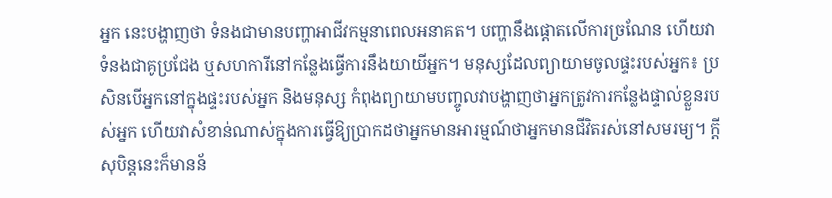អ្នក នេះបង្ហាញថា ទំនងជាមានបញ្ហាអាជីវកម្មនាពេលអនាគត។ បញ្ហានឹងផ្តោតលើការច្រណែន ហើយវាទំនងជាគូប្រជែង ឬសហការីនៅកន្លែងធ្វើការនឹងយាយីអ្នក។ មនុស្សដែលព្យាយាមចូលផ្ទះរបស់អ្នក៖ ប្រសិនបើអ្នកនៅក្នុងផ្ទះរបស់អ្នក និងមនុស្ស កំពុងព្យាយាមបញ្ចូលវាបង្ហាញថាអ្នកត្រូវការកន្លែងផ្ទាល់ខ្លួនរបស់អ្នក ហើយវាសំខាន់ណាស់ក្នុងការធ្វើឱ្យប្រាកដថាអ្នកមានអារម្មណ៍ថាអ្នកមានជីវិតរស់នៅសមរម្យ។ ក្តីសុបិន្តនេះក៏មានន័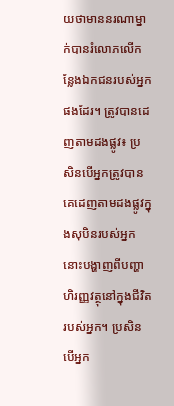យថាមាននរណាម្នាក់បានរំលោភលើកន្លែងឯកជនរបស់អ្នកផងដែរ។ ត្រូវបានដេញតាមដងផ្លូវ៖ ប្រសិនបើអ្នកត្រូវបានគេដេញតាមដងផ្លូវក្នុងសុបិនរបស់អ្នក នោះបង្ហាញពីបញ្ហាហិរញ្ញវត្ថុនៅក្នុងជីវិតរបស់អ្នក។ ប្រសិនបើអ្នក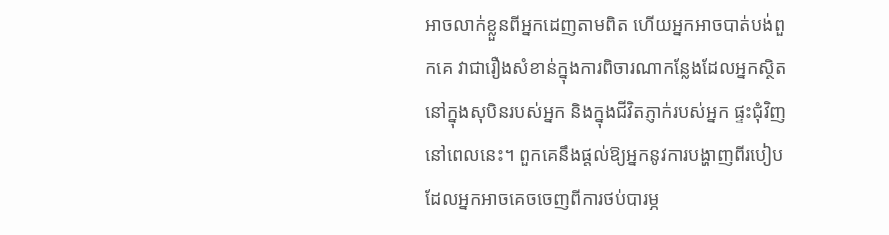អាចលាក់ខ្លួនពីអ្នកដេញតាមពិត ហើយអ្នកអាចបាត់បង់ពួកគេ វាជារឿងសំខាន់ក្នុងការពិចារណាកន្លែងដែលអ្នកស្ថិតនៅក្នុងសុបិនរបស់អ្នក និងក្នុងជីវិតភ្ញាក់របស់អ្នក ផ្ទះជុំវិញនៅពេលនេះ។ ពួកគេនឹងផ្តល់ឱ្យអ្នកនូវការបង្ហាញពីរបៀបដែលអ្នកអាចគេចចេញពីការថប់បារម្ភ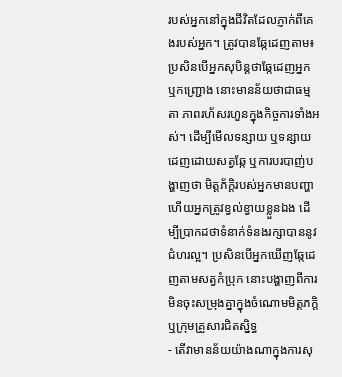របស់អ្នកនៅក្នុងជីវិតដែលភ្ញាក់ពីគេងរបស់អ្នក។ ត្រូវបានឆ្កែដេញតាម៖ ប្រសិនបើអ្នកសុបិន្តថាឆ្កែដេញអ្នក ឬកញ្ជ្រោង នោះមានន័យថាជាធម្មតា ភាពរហ័សរហួនក្នុងកិច្ចការទាំងអស់។ ដើម្បីមើលទន្សាយ ឬទន្សាយដេញដោយសត្វឆ្កែ ឬការបរបាញ់បង្ហាញថា មិត្តភ័ក្តិរបស់អ្នកមានបញ្ហា ហើយអ្នកត្រូវខ្វល់ខ្វាយខ្លួនឯង ដើម្បីប្រាកដថាទំនាក់ទំនងរក្សាបាននូវជំហរល្អ។ ប្រសិនបើអ្នកឃើញឆ្កែដេញតាមសត្វកំប្រុក នោះបង្ហាញពីការមិនចុះសម្រុងគ្នាក្នុងចំណោមមិត្តភក្តិ ឬក្រុមគ្រួសារជិតស្និទ្ធ
- តើវាមានន័យយ៉ាងណាក្នុងការសុ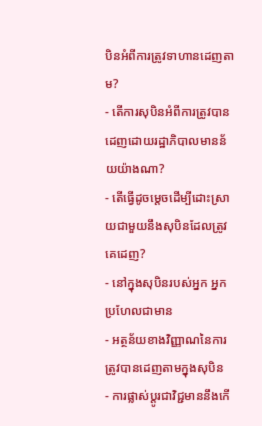បិនអំពីការត្រូវទាហានដេញតាម?
- តើការសុបិនអំពីការត្រូវបានដេញដោយរដ្ឋាភិបាលមានន័យយ៉ាងណា?
- តើធ្វើដូចម្តេចដើម្បីដោះស្រាយជាមួយនឹងសុបិនដែលត្រូវគេដេញ?
- នៅក្នុងសុបិនរបស់អ្នក អ្នកប្រហែលជាមាន
- អត្ថន័យខាងវិញ្ញាណនៃការត្រូវបានដេញតាមក្នុងសុបិន
- ការផ្លាស់ប្តូរជាវិជ្ជមាននឹងកើ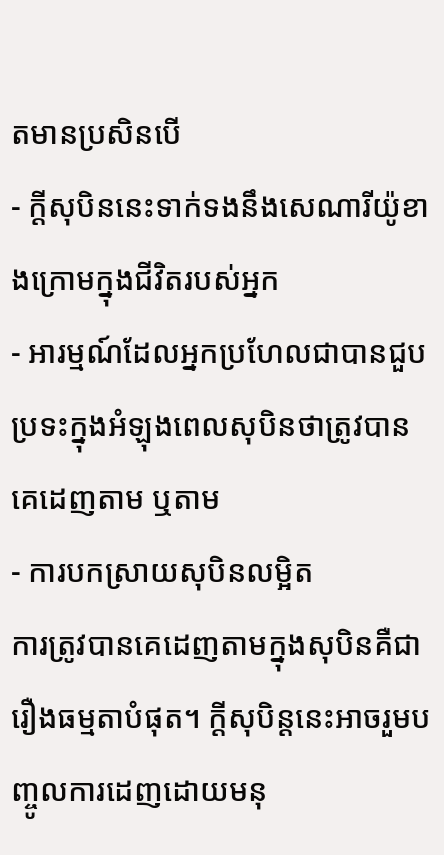តមានប្រសិនបើ
- ក្តីសុបិននេះទាក់ទងនឹងសេណារីយ៉ូខាងក្រោមក្នុងជីវិតរបស់អ្នក
- អារម្មណ៍ដែលអ្នកប្រហែលជាបានជួបប្រទះក្នុងអំឡុងពេលសុបិនថាត្រូវបានគេដេញតាម ឬតាម
- ការបកស្រាយសុបិនលម្អិត
ការត្រូវបានគេដេញតាមក្នុងសុបិនគឺជារឿងធម្មតាបំផុត។ ក្តីសុបិន្តនេះអាចរួមបញ្ចូលការដេញដោយមនុ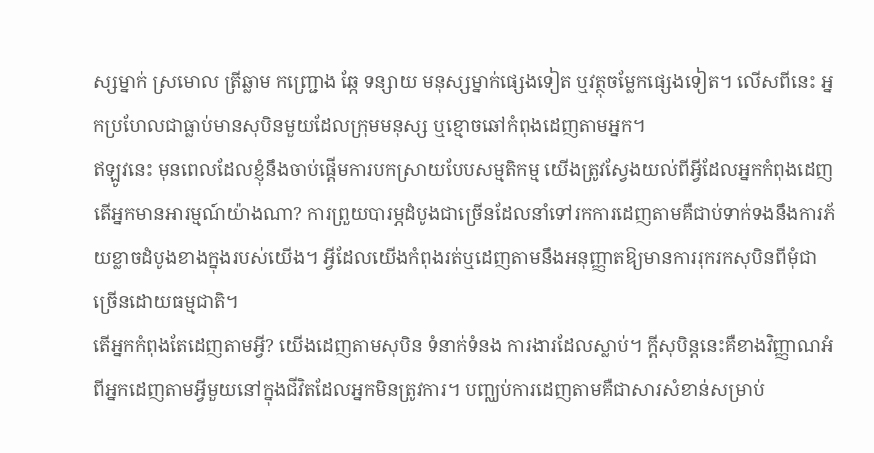ស្សម្នាក់ ស្រមោល ត្រីឆ្លាម កញ្ជ្រោង ឆ្កែ ទន្សាយ មនុស្សម្នាក់ផ្សេងទៀត ឬវត្ថុចម្លែកផ្សេងទៀត។ លើសពីនេះ អ្នកប្រហែលជាធ្លាប់មានសុបិនមួយដែលក្រុមមនុស្ស ឬខ្មោចឆៅកំពុងដេញតាមអ្នក។
ឥឡូវនេះ មុនពេលដែលខ្ញុំនឹងចាប់ផ្តើមការបកស្រាយបែបសម្មតិកម្ម យើងត្រូវស្វែងយល់ពីអ្វីដែលអ្នកកំពុងដេញ តើអ្នកមានអារម្មណ៍យ៉ាងណា? ការព្រួយបារម្ភដំបូងជាច្រើនដែលនាំទៅរកការដេញតាមគឺជាប់ទាក់ទងនឹងការភ័យខ្លាចដំបូងខាងក្នុងរបស់យើង។ អ្វីដែលយើងកំពុងរត់ឬដេញតាមនឹងអនុញ្ញាតឱ្យមានការរុករកសុបិនពីមុំជាច្រើនដោយធម្មជាតិ។
តើអ្នកកំពុងតែដេញតាមអ្វី? យើងដេញតាមសុបិន ទំនាក់ទំនង ការងារដែលស្លាប់។ ក្តីសុបិន្តនេះគឺខាងវិញ្ញាណអំពីអ្នកដេញតាមអ្វីមួយនៅក្នុងជីវិតដែលអ្នកមិនត្រូវការ។ បញ្ឈប់ការដេញតាមគឺជាសារសំខាន់សម្រាប់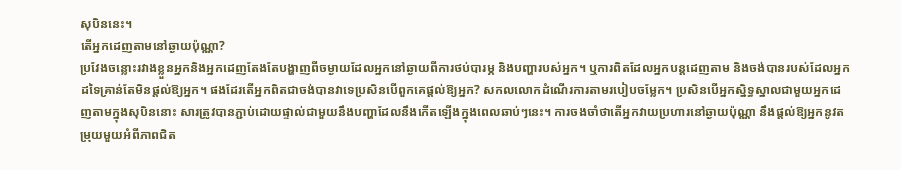សុបិននេះ។
តើអ្នកដេញតាមនៅឆ្ងាយប៉ុណ្ណា?
ប្រវែងចន្លោះរវាងខ្លួនអ្នកនិងអ្នកដេញតែងតែបង្ហាញពីចម្ងាយដែលអ្នកនៅឆ្ងាយពីការថប់បារម្ភ និងបញ្ហារបស់អ្នក។ ឬការពិតដែលអ្នកបន្តដេញតាម និងចង់បានរបស់ដែលអ្នកដទៃគ្រាន់តែមិនផ្តល់ឱ្យអ្នក។ ផងដែរតើអ្នកពិតជាចង់បានវាទេប្រសិនបើពួកគេផ្តល់ឱ្យអ្នក? សកលលោកដំណើរការតាមរបៀបចម្លែក។ ប្រសិនបើអ្នកស្និទ្ធស្នាលជាមួយអ្នកដេញតាមក្នុងសុបិននោះ សារត្រូវបានភ្ជាប់ដោយផ្ទាល់ជាមួយនឹងបញ្ហាដែលនឹងកើតឡើងក្នុងពេលឆាប់ៗនេះ។ ការចងចាំថាតើអ្នកវាយប្រហារនៅឆ្ងាយប៉ុណ្ណា នឹងផ្តល់ឱ្យអ្នកនូវតម្រុយមួយអំពីភាពជិត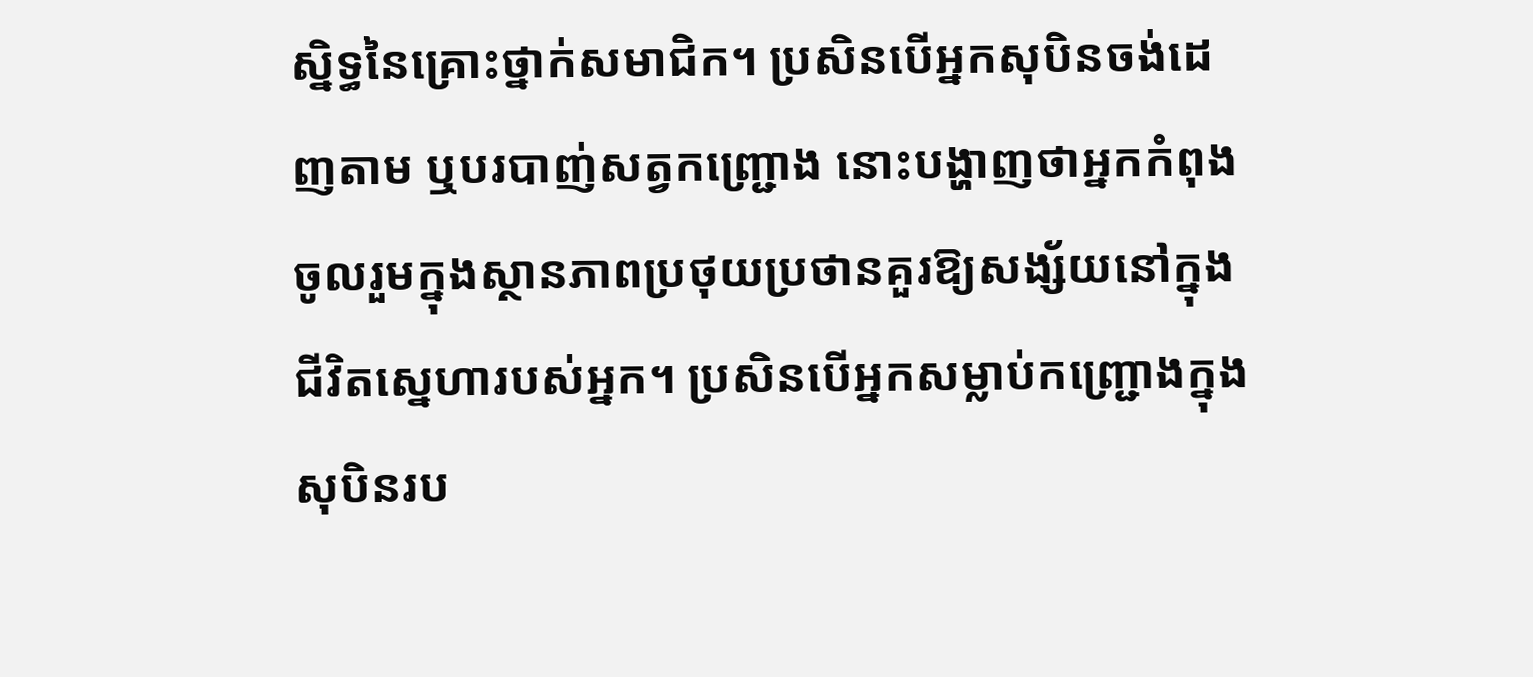ស្និទ្ធនៃគ្រោះថ្នាក់សមាជិក។ ប្រសិនបើអ្នកសុបិនចង់ដេញតាម ឬបរបាញ់សត្វកញ្ជ្រោង នោះបង្ហាញថាអ្នកកំពុងចូលរួមក្នុងស្ថានភាពប្រថុយប្រថានគួរឱ្យសង្ស័យនៅក្នុងជីវិតស្នេហារបស់អ្នក។ ប្រសិនបើអ្នកសម្លាប់កញ្ជ្រោងក្នុងសុបិនរប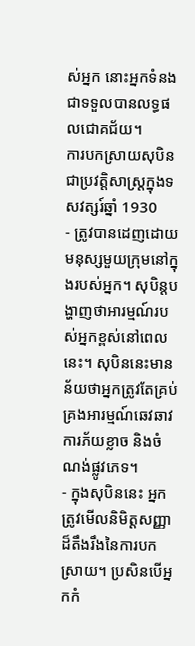ស់អ្នក នោះអ្នកទំនងជាទទួលបានលទ្ធផលជោគជ័យ។
ការបកស្រាយសុបិនជាប្រវត្តិសាស្ត្រក្នុងទសវត្សរ៍ឆ្នាំ 1930
- ត្រូវបានដេញដោយមនុស្សមួយក្រុមនៅក្នុងរបស់អ្នក។ សុបិន្តបង្ហាញថាអារម្មណ៍របស់អ្នកខ្ពស់នៅពេលនេះ។ សុបិននេះមានន័យថាអ្នកត្រូវតែគ្រប់គ្រងអារម្មណ៍ឆេវឆាវ ការភ័យខ្លាច និងចំណង់ផ្លូវភេទ។
- ក្នុងសុបិននេះ អ្នកត្រូវមើលនិមិត្តសញ្ញាដ៏តឹងរឹងនៃការបកស្រាយ។ ប្រសិនបើអ្នកកំ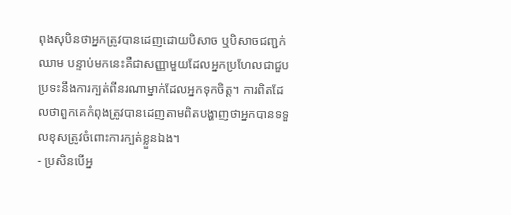ពុងសុបិនថាអ្នកត្រូវបានដេញដោយបិសាច ឬបិសាចជញ្ជក់ឈាម បន្ទាប់មកនេះគឺជាសញ្ញាមួយដែលអ្នកប្រហែលជាជួបប្រទះនឹងការក្បត់ពីនរណាម្នាក់ដែលអ្នកទុកចិត្ត។ ការពិតដែលថាពួកគេកំពុងត្រូវបានដេញតាមពិតបង្ហាញថាអ្នកបានទទួលខុសត្រូវចំពោះការក្បត់ខ្លួនឯង។
- ប្រសិនបើអ្ន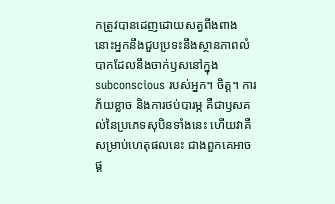កត្រូវបានដេញដោយសត្វពីងពាង នោះអ្នកនឹងជួបប្រទះនឹងស្ថានភាពលំបាកដែលនឹងចាក់ឫសនៅក្នុង subconscious របស់អ្នក។ ចិត្ត។ ការភ័យខ្លាច និងការថប់បារម្ភ គឺជាឫសគល់នៃប្រភេទសុបិនទាំងនេះ ហើយវាគឺសម្រាប់ហេតុផលនេះ ជាងពួកគេអាចផ្ត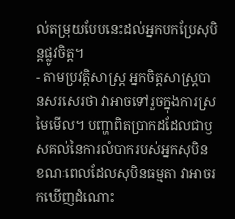ល់តម្រុយបែបនេះដល់អ្នកបកប្រែសុបិន្តផ្លូវចិត្ត។
- តាមប្រវត្តិសាស្ត្រ អ្នកចិត្តសាស្រ្តបានសរសេរថា វាអាចទៅរួចក្នុងការស្រមៃមើល។ បញ្ហាពិតប្រាកដដែលជាឫសគល់នៃការលំបាករបស់អ្នកសុបិន ខណៈពេលដែលសុបិនធម្មតា វាអាចរកឃើញដំណោះ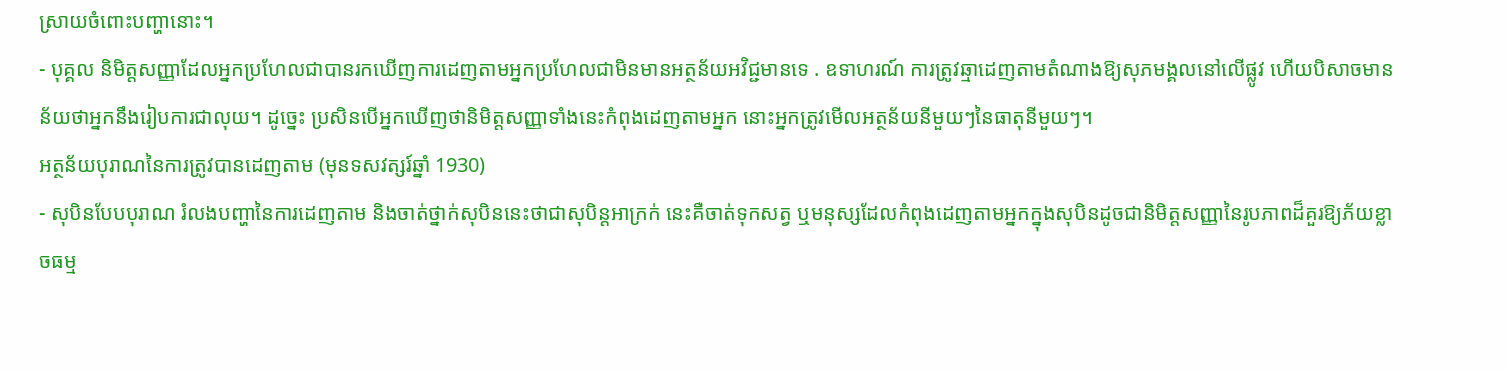ស្រាយចំពោះបញ្ហានោះ។
- បុគ្គល និមិត្តសញ្ញាដែលអ្នកប្រហែលជាបានរកឃើញការដេញតាមអ្នកប្រហែលជាមិនមានអត្ថន័យអវិជ្ជមានទេ . ឧទាហរណ៍ ការត្រូវឆ្មាដេញតាមតំណាងឱ្យសុភមង្គលនៅលើផ្លូវ ហើយបិសាចមានន័យថាអ្នកនឹងរៀបការជាលុយ។ ដូច្នេះ ប្រសិនបើអ្នកឃើញថានិមិត្តសញ្ញាទាំងនេះកំពុងដេញតាមអ្នក នោះអ្នកត្រូវមើលអត្ថន័យនីមួយៗនៃធាតុនីមួយៗ។
អត្ថន័យបុរាណនៃការត្រូវបានដេញតាម (មុនទសវត្សរ៍ឆ្នាំ 1930)
- សុបិនបែបបុរាណ រំលងបញ្ហានៃការដេញតាម និងចាត់ថ្នាក់សុបិននេះថាជាសុបិន្តអាក្រក់ នេះគឺចាត់ទុកសត្វ ឬមនុស្សដែលកំពុងដេញតាមអ្នកក្នុងសុបិនដូចជានិមិត្តសញ្ញានៃរូបភាពដ៏គួរឱ្យភ័យខ្លាចធម្ម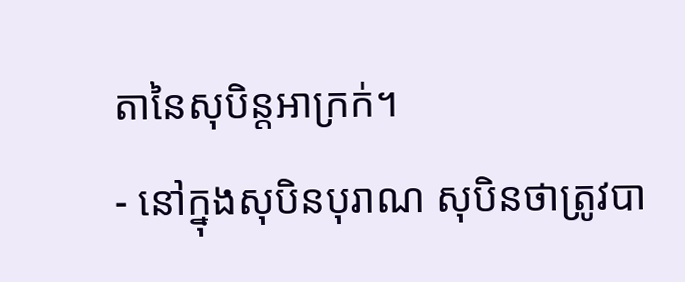តានៃសុបិន្តអាក្រក់។
- នៅក្នុងសុបិនបុរាណ សុបិនថាត្រូវបា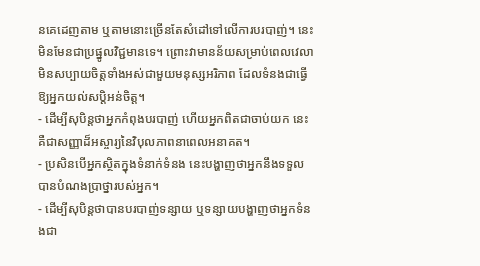នគេដេញតាម ឬតាមនោះច្រើនតែសំដៅទៅលើការបរបាញ់។ នេះមិនមែនជាប្រផ្នូលវិជ្ជមានទេ។ ព្រោះវាមានន័យសម្រាប់ពេលវេលាមិនសប្បាយចិត្តទាំងអស់ជាមួយមនុស្សអរិភាព ដែលទំនងជាធ្វើឱ្យអ្នកយល់សប្តិអន់ចិត្ត។
- ដើម្បីសុបិន្តថាអ្នកកំពុងបរបាញ់ ហើយអ្នកពិតជាចាប់យក នេះគឺជាសញ្ញាដ៏អស្ចារ្យនៃវិបុលភាពនាពេលអនាគត។
- ប្រសិនបើអ្នកស្ថិតក្នុងទំនាក់ទំនង នេះបង្ហាញថាអ្នកនឹងទទួលបានបំណងប្រាថ្នារបស់អ្នក។
- ដើម្បីសុបិន្តថាបានបរបាញ់ទន្សាយ ឬទន្សាយបង្ហាញថាអ្នកទំនងជា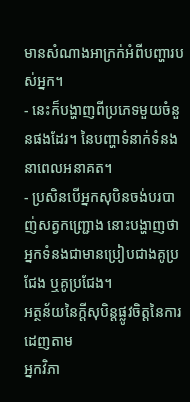មានសំណាងអាក្រក់អំពីបញ្ហារបស់អ្នក។
- នេះក៏បង្ហាញពីប្រភេទមួយចំនួនផងដែរ។ នៃបញ្ហាទំនាក់ទំនងនាពេលអនាគត។
- ប្រសិនបើអ្នកសុបិនចង់បរបាញ់សត្វកញ្ជ្រោង នោះបង្ហាញថាអ្នកទំនងជាមានប្រៀបជាងគូប្រជែង ឬគូប្រជែង។
អត្ថន័យនៃក្តីសុបិន្តផ្លូវចិត្តនៃការដេញតាម
អ្នកវិភា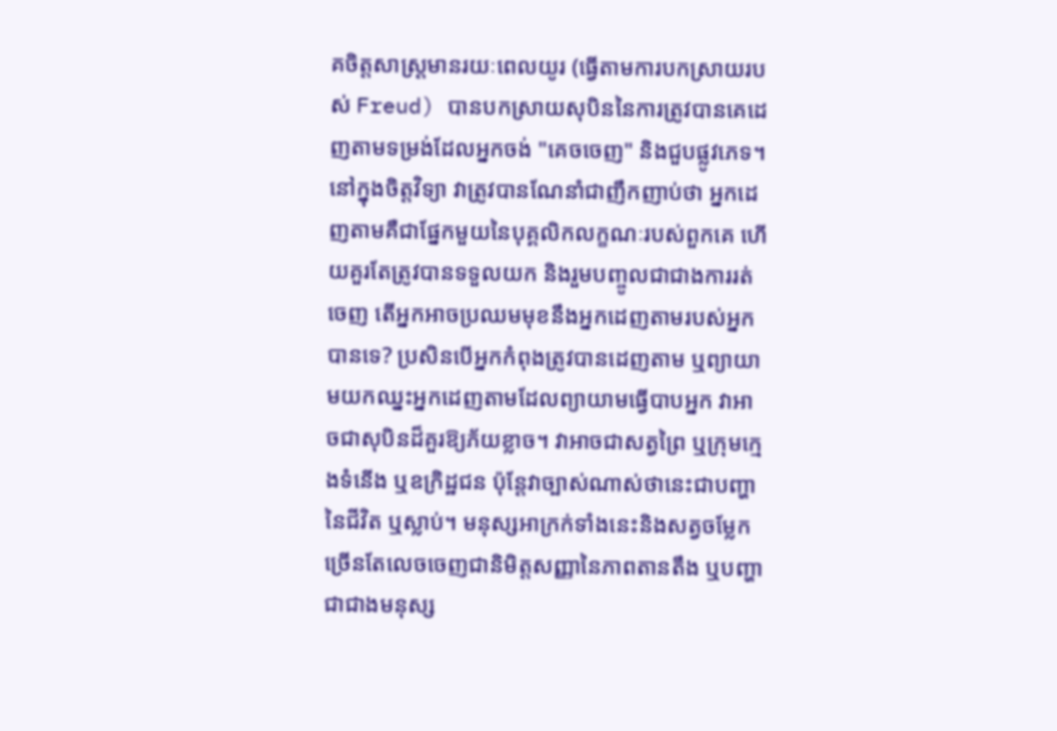គចិត្តសាស្រ្តមានរយៈពេលយូរ (ធ្វើតាមការបកស្រាយរបស់ Freud) បានបកស្រាយសុបិននៃការត្រូវបានគេដេញតាមទម្រង់ដែលអ្នកចង់ "គេចចេញ" និងជួបផ្លូវភេទ។ នៅក្នុងចិត្តវិទ្យា វាត្រូវបានណែនាំជាញឹកញាប់ថា អ្នកដេញតាមគឺជាផ្នែកមួយនៃបុគ្គលិកលក្ខណៈរបស់ពួកគេ ហើយគួរតែត្រូវបានទទួលយក និងរួមបញ្ចូលជាជាងការរត់ចេញ តើអ្នកអាចប្រឈមមុខនឹងអ្នកដេញតាមរបស់អ្នកបានទេ? ប្រសិនបើអ្នកកំពុងត្រូវបានដេញតាម ឬព្យាយាមយកឈ្នះអ្នកដេញតាមដែលព្យាយាមធ្វើបាបអ្នក វាអាចជាសុបិនដ៏គួរឱ្យភ័យខ្លាច។ វាអាចជាសត្វព្រៃ ឬក្រុមក្មេងទំនើង ឬឧក្រិដ្ឋជន ប៉ុន្តែវាច្បាស់ណាស់ថានេះជាបញ្ហានៃជីវិត ឬស្លាប់។ មនុស្សអាក្រក់ទាំងនេះនិងសត្វចម្លែកច្រើនតែលេចចេញជានិមិត្តសញ្ញានៃភាពតានតឹង ឬបញ្ហា ជាជាងមនុស្ស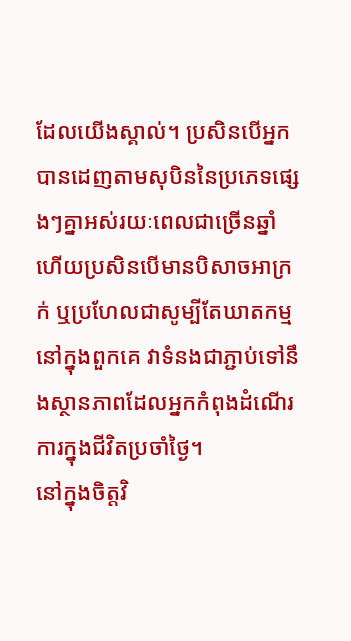ដែលយើងស្គាល់។ ប្រសិនបើអ្នកបានដេញតាមសុបិននៃប្រភេទផ្សេងៗគ្នាអស់រយៈពេលជាច្រើនឆ្នាំ ហើយប្រសិនបើមានបិសាចអាក្រក់ ឬប្រហែលជាសូម្បីតែឃាតកម្មនៅក្នុងពួកគេ វាទំនងជាភ្ជាប់ទៅនឹងស្ថានភាពដែលអ្នកកំពុងដំណើរការក្នុងជីវិតប្រចាំថ្ងៃ។
នៅក្នុងចិត្តវិ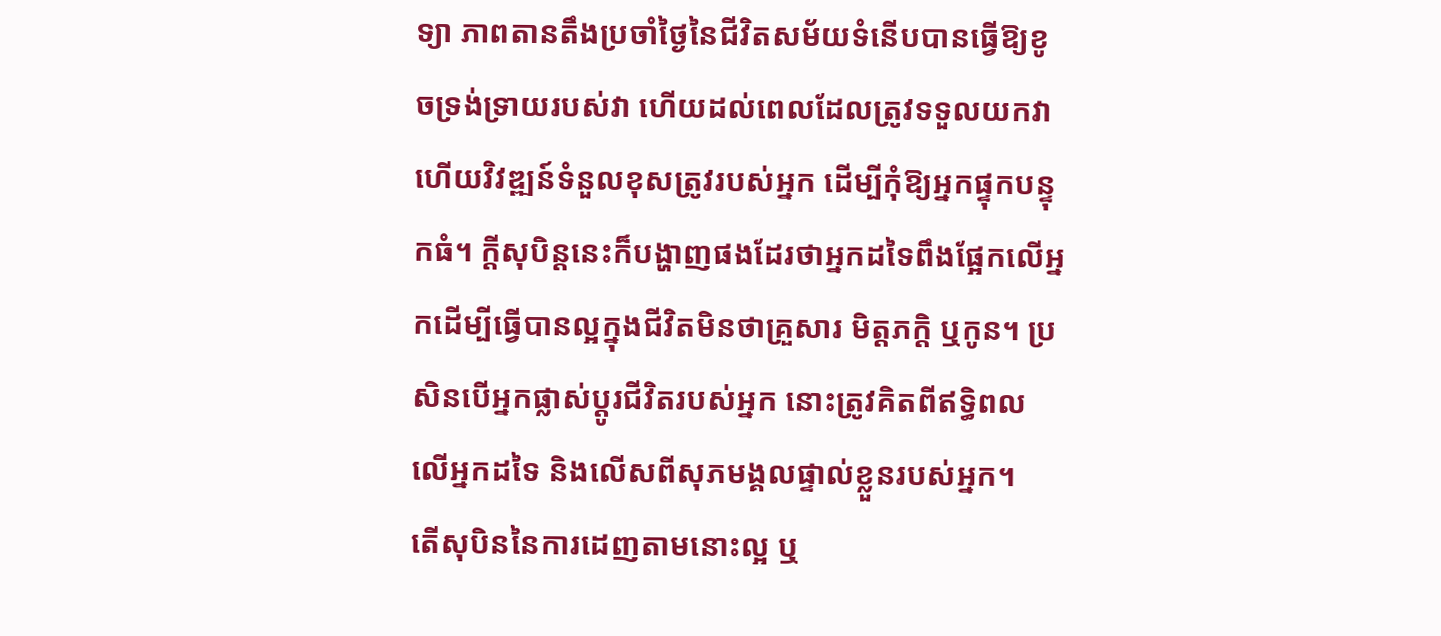ទ្យា ភាពតានតឹងប្រចាំថ្ងៃនៃជីវិតសម័យទំនើបបានធ្វើឱ្យខូចទ្រង់ទ្រាយរបស់វា ហើយដល់ពេលដែលត្រូវទទួលយកវា ហើយវិវឌ្ឍន៍ទំនួលខុសត្រូវរបស់អ្នក ដើម្បីកុំឱ្យអ្នកផ្ទុកបន្ទុកធំ។ ក្តីសុបិន្តនេះក៏បង្ហាញផងដែរថាអ្នកដទៃពឹងផ្អែកលើអ្នកដើម្បីធ្វើបានល្អក្នុងជីវិតមិនថាគ្រួសារ មិត្តភក្តិ ឬកូន។ ប្រសិនបើអ្នកផ្លាស់ប្តូរជីវិតរបស់អ្នក នោះត្រូវគិតពីឥទ្ធិពលលើអ្នកដទៃ និងលើសពីសុភមង្គលផ្ទាល់ខ្លួនរបស់អ្នក។
តើសុបិននៃការដេញតាមនោះល្អ ឬ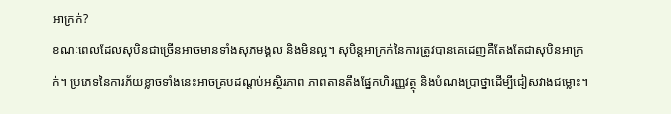អាក្រក់?
ខណៈពេលដែលសុបិនជាច្រើនអាចមានទាំងសុភមង្គល និងមិនល្អ។ សុបិន្តអាក្រក់នៃការត្រូវបានគេដេញគឺតែងតែជាសុបិនអាក្រក់។ ប្រភេទនៃការភ័យខ្លាចទាំងនេះអាចគ្របដណ្តប់អស្ថិរភាព ភាពតានតឹងផ្នែកហិរញ្ញវត្ថុ និងបំណងប្រាថ្នាដើម្បីជៀសវាងជម្លោះ។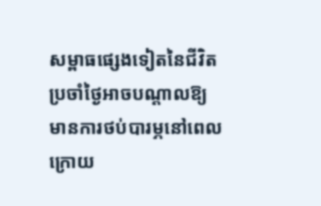សម្ពាធផ្សេងទៀតនៃជីវិតប្រចាំថ្ងៃអាចបណ្តាលឱ្យមានការថប់បារម្ភនៅពេលក្រោយ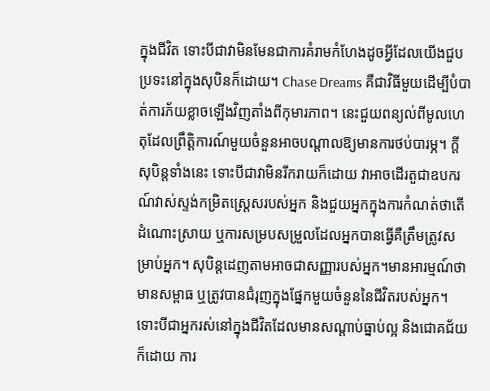ក្នុងជីវិត ទោះបីជាវាមិនមែនជាការគំរាមកំហែងដូចអ្វីដែលយើងជួបប្រទះនៅក្នុងសុបិនក៏ដោយ។ Chase Dreams គឺជាវិធីមួយដើម្បីបំបាត់ការភ័យខ្លាចឡើងវិញតាំងពីកុមារភាព។ នេះជួយពន្យល់ពីមូលហេតុដែលព្រឹត្តិការណ៍មួយចំនួនអាចបណ្តាលឱ្យមានការថប់បារម្ភ។ ក្តីសុបិន្តទាំងនេះ ទោះបីជាវាមិនរីករាយក៏ដោយ វាអាចដើរតួជាឧបករណ៍វាស់ស្ទង់កម្រិតស្ត្រេសរបស់អ្នក និងជួយអ្នកក្នុងការកំណត់ថាតើដំណោះស្រាយ ឬការសម្របសម្រួលដែលអ្នកបានធ្វើគឺត្រឹមត្រូវសម្រាប់អ្នក។ សុបិន្តដេញតាមអាចជាសញ្ញារបស់អ្នក។មានអារម្មណ៍ថាមានសម្ពាធ ឬត្រូវបានជំរុញក្នុងផ្នែកមួយចំនួននៃជីវិតរបស់អ្នក។ ទោះបីជាអ្នករស់នៅក្នុងជីវិតដែលមានសណ្តាប់ធ្នាប់ល្អ និងជោគជ័យក៏ដោយ ការ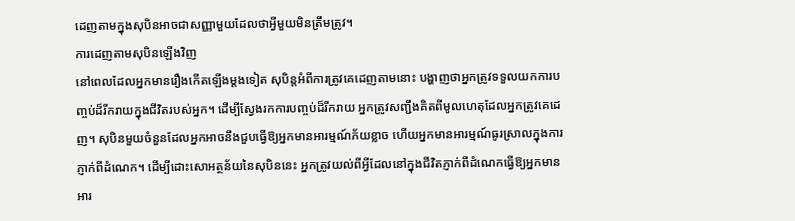ដេញតាមក្នុងសុបិនអាចជាសញ្ញាមួយដែលថាអ្វីមួយមិនត្រឹមត្រូវ។
ការដេញតាមសុបិនឡើងវិញ
នៅពេលដែលអ្នកមានរឿងកើតឡើងម្តងទៀត សុបិន្តអំពីការត្រូវគេដេញតាមនោះ បង្ហាញថាអ្នកត្រូវទទួលយកការបញ្ចប់ដ៏រីករាយក្នុងជីវិតរបស់អ្នក។ ដើម្បីស្វែងរកការបញ្ចប់ដ៏រីករាយ អ្នកត្រូវសញ្ជឹងគិតពីមូលហេតុដែលអ្នកត្រូវគេដេញ។ សុបិនមួយចំនួនដែលអ្នកអាចនឹងជួបធ្វើឱ្យអ្នកមានអារម្មណ៍ភ័យខ្លាច ហើយអ្នកមានអារម្មណ៍ធូរស្រាលក្នុងការភ្ញាក់ពីដំណេក។ ដើម្បីដោះសោអត្ថន័យនៃសុបិននេះ អ្នកត្រូវយល់ពីអ្វីដែលនៅក្នុងជីវិតភ្ញាក់ពីដំណេកធ្វើឱ្យអ្នកមានអារ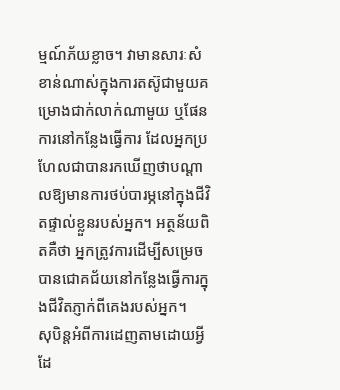ម្មណ៍ភ័យខ្លាច។ វាមានសារៈសំខាន់ណាស់ក្នុងការតស៊ូជាមួយគម្រោងជាក់លាក់ណាមួយ ឬផែនការនៅកន្លែងធ្វើការ ដែលអ្នកប្រហែលជាបានរកឃើញថាបណ្តាលឱ្យមានការថប់បារម្ភនៅក្នុងជីវិតផ្ទាល់ខ្លួនរបស់អ្នក។ អត្ថន័យពិតគឺថា អ្នកត្រូវការដើម្បីសម្រេចបានជោគជ័យនៅកន្លែងធ្វើការក្នុងជីវិតភ្ញាក់ពីគេងរបស់អ្នក។
សុបិន្តអំពីការដេញតាមដោយអ្វីដែ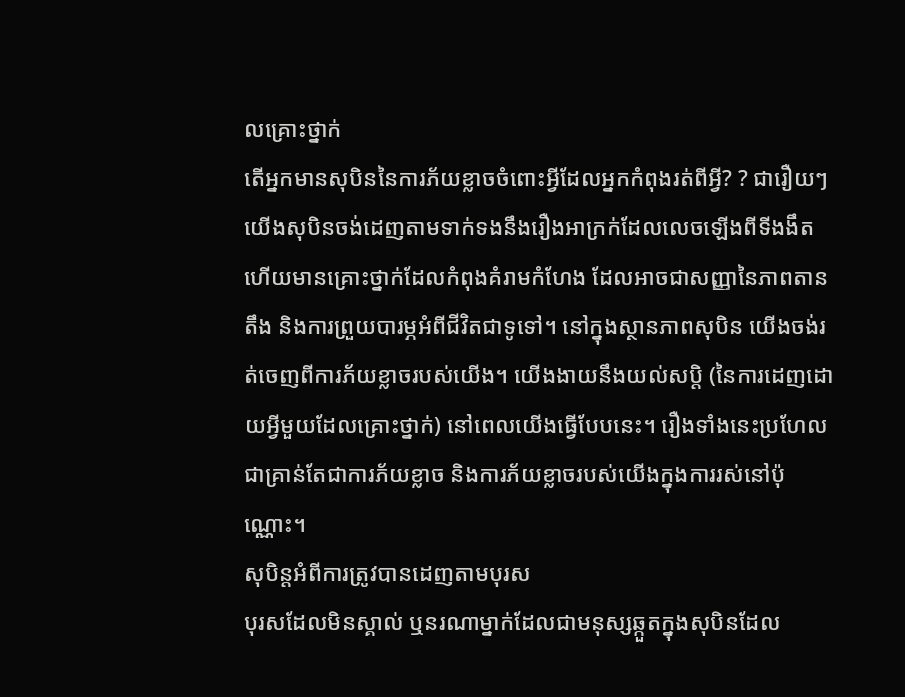លគ្រោះថ្នាក់
តើអ្នកមានសុបិននៃការភ័យខ្លាចចំពោះអ្វីដែលអ្នកកំពុងរត់ពីអ្វី? ? ជារឿយៗយើងសុបិនចង់ដេញតាមទាក់ទងនឹងរឿងអាក្រក់ដែលលេចឡើងពីទីងងឹត ហើយមានគ្រោះថ្នាក់ដែលកំពុងគំរាមកំហែង ដែលអាចជាសញ្ញានៃភាពតានតឹង និងការព្រួយបារម្ភអំពីជីវិតជាទូទៅ។ នៅក្នុងស្ថានភាពសុបិន យើងចង់រត់ចេញពីការភ័យខ្លាចរបស់យើង។ យើងងាយនឹងយល់សប្តិ (នៃការដេញដោយអ្វីមួយដែលគ្រោះថ្នាក់) នៅពេលយើងធ្វើបែបនេះ។ រឿងទាំងនេះប្រហែលជាគ្រាន់តែជាការភ័យខ្លាច និងការភ័យខ្លាចរបស់យើងក្នុងការរស់នៅប៉ុណ្ណោះ។
សុបិន្តអំពីការត្រូវបានដេញតាមបុរស
បុរសដែលមិនស្គាល់ ឬនរណាម្នាក់ដែលជាមនុស្សឆ្កួតក្នុងសុបិនដែល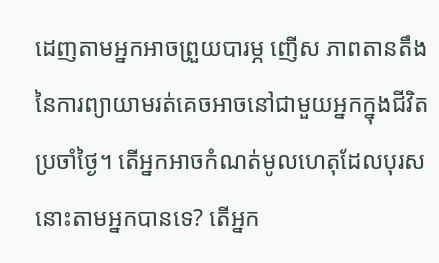ដេញតាមអ្នកអាចព្រួយបារម្ភ ញើស ភាពតានតឹងនៃការព្យាយាមរត់គេចអាចនៅជាមួយអ្នកក្នុងជីវិតប្រចាំថ្ងៃ។ តើអ្នកអាចកំណត់មូលហេតុដែលបុរសនោះតាមអ្នកបានទេ? តើអ្នក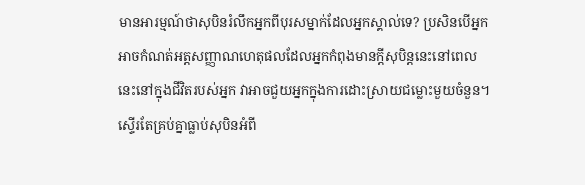មានអារម្មណ៍ថាសុបិនរំលឹកអ្នកពីបុរសម្នាក់ដែលអ្នកស្គាល់ទេ? ប្រសិនបើអ្នកអាចកំណត់អត្តសញ្ញាណហេតុផលដែលអ្នកកំពុងមានក្តីសុបិន្តនេះនៅពេលនេះនៅក្នុងជីវិតរបស់អ្នក វាអាចជួយអ្នកក្នុងការដោះស្រាយជម្លោះមួយចំនួន។ ស្ទើរតែគ្រប់គ្នាធ្លាប់សុបិនអំពី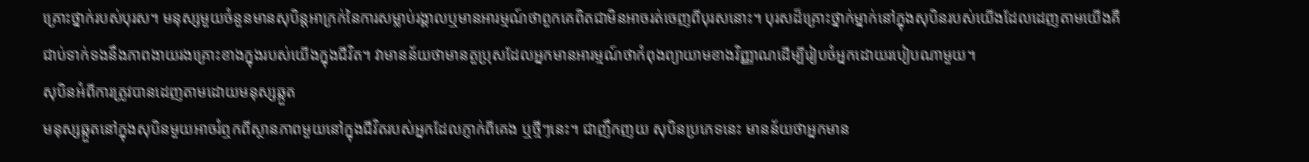គ្រោះថ្នាក់របស់បុរស។ មនុស្សមួយចំនួនមានសុបិន្តអាក្រក់នៃការសម្លាប់រង្គាលឬមានអារម្មណ៍ថាពួកគេពិតជាមិនអាចរត់ចេញពីបុរសនោះ។ បុរសដ៏គ្រោះថ្នាក់ម្នាក់នៅក្នុងសុបិនរបស់យើងដែលដេញតាមយើងគឺជាប់ទាក់ទងនឹងភាពងាយរងគ្រោះខាងក្នុងរបស់យើងក្នុងជីវិត។ វាមានន័យថាមានតួប្រុសដែលអ្នកមានអារម្មណ៍ថាកំពុងព្យាយាមខាងវិញ្ញាណដើម្បីរៀបចំអ្នកដោយរបៀបណាមួយ។
សុបិនអំពីការត្រូវបានដេញតាមដោយមនុស្សឆ្កួត
មនុស្សឆ្កួតនៅក្នុងសុបិនមួយអាចរំឮកពីស្ថានភាពមួយនៅក្នុងជីវិតរបស់អ្នកដែលភ្ញាក់ពីគេង ឬថ្មីៗនេះ។ ជាញឹកញយ សុបិនប្រភេទនេះ មានន័យថាអ្នកមាន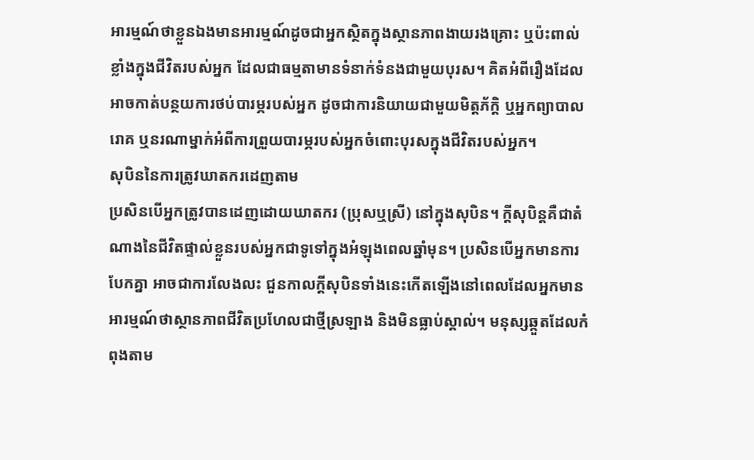អារម្មណ៍ថាខ្លួនឯងមានអារម្មណ៍ដូចជាអ្នកស្ថិតក្នុងស្ថានភាពងាយរងគ្រោះ ឬប៉ះពាល់ខ្លាំងក្នុងជីវិតរបស់អ្នក ដែលជាធម្មតាមានទំនាក់ទំនងជាមួយបុរស។ គិតអំពីរឿងដែលអាចកាត់បន្ថយការថប់បារម្ភរបស់អ្នក ដូចជាការនិយាយជាមួយមិត្តភ័ក្តិ ឬអ្នកព្យាបាលរោគ ឬនរណាម្នាក់អំពីការព្រួយបារម្ភរបស់អ្នកចំពោះបុរសក្នុងជីវិតរបស់អ្នក។
សុបិននៃការត្រូវឃាតករដេញតាម
ប្រសិនបើអ្នកត្រូវបានដេញដោយឃាតករ (ប្រុសឬស្រី) នៅក្នុងសុបិន។ ក្តីសុបិន្តគឺជាតំណាងនៃជីវិតផ្ទាល់ខ្លួនរបស់អ្នកជាទូទៅក្នុងអំឡុងពេលឆ្នាំមុន។ ប្រសិនបើអ្នកមានការបែកគ្នា អាចជាការលែងលះ ជួនកាលក្តីសុបិនទាំងនេះកើតឡើងនៅពេលដែលអ្នកមានអារម្មណ៍ថាស្ថានភាពជីវិតប្រហែលជាថ្មីស្រឡាង និងមិនធ្លាប់ស្គាល់។ មនុស្សឆ្កួតដែលកំពុងតាម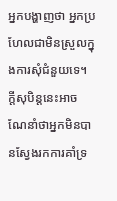អ្នកបង្ហាញថា អ្នកប្រហែលជាមិនស្រួលក្នុងការសុំជំនួយទេ។ ក្តីសុបិន្តនេះអាចណែនាំថាអ្នកមិនបានស្វែងរកការគាំទ្រ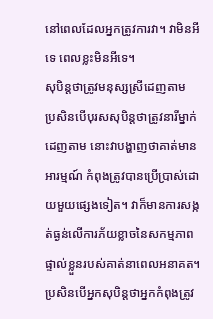នៅពេលដែលអ្នកត្រូវការវា។ វាមិនអីទេ ពេលខ្លះមិនអីទេ។
សុបិន្តថាត្រូវមនុស្សស្រីដេញតាម
ប្រសិនបើបុរសសុបិន្តថាត្រូវនារីម្នាក់ដេញតាម នោះវាបង្ហាញថាគាត់មានអារម្មណ៍ កំពុងត្រូវបានប្រើប្រាស់ដោយមួយផ្សេងទៀត។ វាក៏មានការសង្កត់ធ្ងន់លើការភ័យខ្លាចនៃសកម្មភាពផ្ទាល់ខ្លួនរបស់គាត់នាពេលអនាគត។ ប្រសិនបើអ្នកសុបិន្តថាអ្នកកំពុងត្រូវ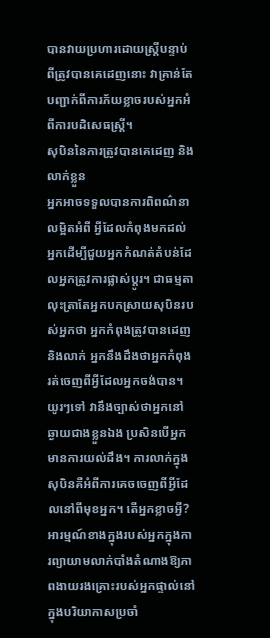បានវាយប្រហារដោយស្ត្រីបន្ទាប់ពីត្រូវបានគេដេញនោះ វាគ្រាន់តែបញ្ជាក់ពីការភ័យខ្លាចរបស់អ្នកអំពីការបដិសេធស្ត្រី។
សុបិននៃការត្រូវបានគេដេញ និងលាក់ខ្លួន
អ្នកអាចទទួលបានការពិពណ៌នាលម្អិតអំពី អ្វីដែលកំពុងមកដល់អ្នកដើម្បីជួយអ្នកកំណត់តំបន់ដែលអ្នកត្រូវការផ្លាស់ប្តូរ។ ជាធម្មតា លុះត្រាតែអ្នកបកស្រាយសុបិនរបស់អ្នកថា អ្នកកំពុងត្រូវបានដេញ និងលាក់ អ្នកនឹងដឹងថាអ្នកកំពុងរត់ចេញពីអ្វីដែលអ្នកចង់បាន។ យូរៗទៅ វានឹងច្បាស់ថាអ្នកនៅឆ្ងាយជាងខ្លួនឯង ប្រសិនបើអ្នកមានការយល់ដឹង។ ការលាក់ក្នុងសុបិនគឺអំពីការគេចចេញពីអ្វីដែលនៅពីមុខអ្នក។ តើអ្នកខ្លាចអ្វី? អារម្មណ៍ខាងក្នុងរបស់អ្នកក្នុងការព្យាយាមលាក់បាំងតំណាងឱ្យភាពងាយរងគ្រោះរបស់អ្នកផ្ទាល់នៅក្នុងបរិយាកាសប្រចាំ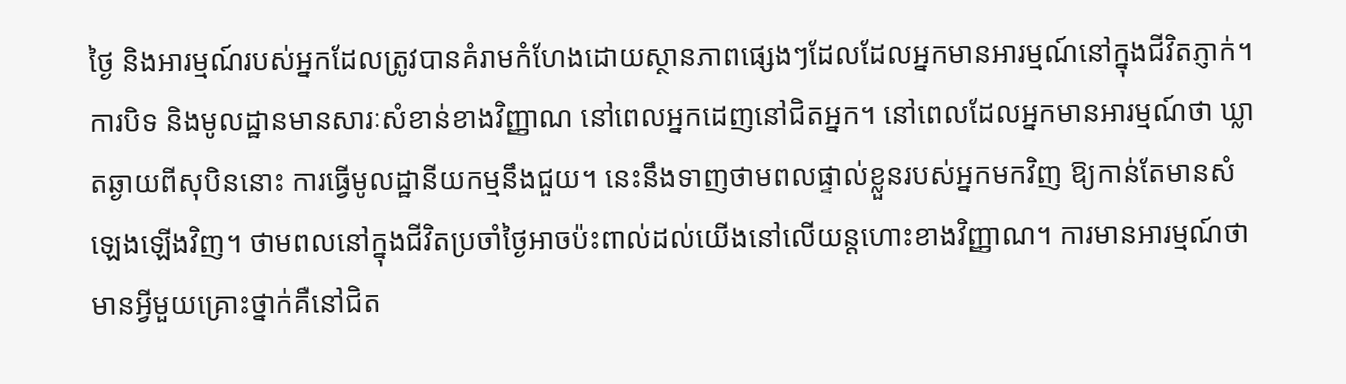ថ្ងៃ និងអារម្មណ៍របស់អ្នកដែលត្រូវបានគំរាមកំហែងដោយស្ថានភាពផ្សេងៗដែលដែលអ្នកមានអារម្មណ៍នៅក្នុងជីវិតភ្ញាក់។
ការបិទ និងមូលដ្ឋានមានសារៈសំខាន់ខាងវិញ្ញាណ នៅពេលអ្នកដេញនៅជិតអ្នក។ នៅពេលដែលអ្នកមានអារម្មណ៍ថា ឃ្លាតឆ្ងាយពីសុបិននោះ ការធ្វើមូលដ្ឋានីយកម្មនឹងជួយ។ នេះនឹងទាញថាមពលផ្ទាល់ខ្លួនរបស់អ្នកមកវិញ ឱ្យកាន់តែមានសំឡេងឡើងវិញ។ ថាមពលនៅក្នុងជីវិតប្រចាំថ្ងៃអាចប៉ះពាល់ដល់យើងនៅលើយន្តហោះខាងវិញ្ញាណ។ ការមានអារម្មណ៍ថាមានអ្វីមួយគ្រោះថ្នាក់គឺនៅជិត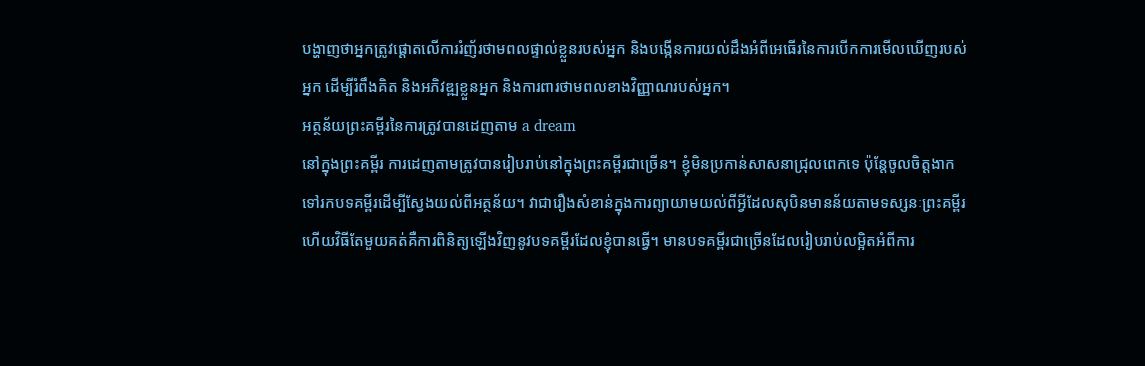បង្ហាញថាអ្នកត្រូវផ្តោតលើការរំញ័រថាមពលផ្ទាល់ខ្លួនរបស់អ្នក និងបង្កើនការយល់ដឹងអំពីអេធើរនៃការបើកការមើលឃើញរបស់អ្នក ដើម្បីរំពឹងគិត និងអភិវឌ្ឍខ្លួនអ្នក និងការពារថាមពលខាងវិញ្ញាណរបស់អ្នក។
អត្ថន័យព្រះគម្ពីរនៃការត្រូវបានដេញតាម a dream
នៅក្នុងព្រះគម្ពីរ ការដេញតាមត្រូវបានរៀបរាប់នៅក្នុងព្រះគម្ពីរជាច្រើន។ ខ្ញុំមិនប្រកាន់សាសនាជ្រុលពេកទេ ប៉ុន្តែចូលចិត្តងាកទៅរកបទគម្ពីរដើម្បីស្វែងយល់ពីអត្ថន័យ។ វាជារឿងសំខាន់ក្នុងការព្យាយាមយល់ពីអ្វីដែលសុបិនមានន័យតាមទស្សនៈព្រះគម្ពីរ ហើយវិធីតែមួយគត់គឺការពិនិត្យឡើងវិញនូវបទគម្ពីរដែលខ្ញុំបានធ្វើ។ មានបទគម្ពីរជាច្រើនដែលរៀបរាប់លម្អិតអំពីការ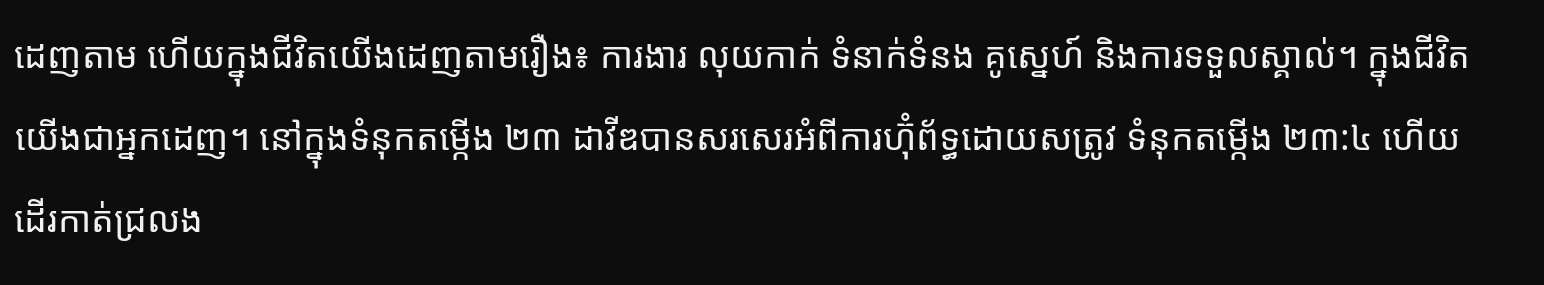ដេញតាម ហើយក្នុងជីវិតយើងដេញតាមរឿង៖ ការងារ លុយកាក់ ទំនាក់ទំនង គូស្នេហ៍ និងការទទួលស្គាល់។ ក្នុងជីវិតយើងជាអ្នកដេញ។ នៅក្នុងទំនុកតម្កើង ២៣ ដាវីឌបានសរសេរអំពីការហ៊ុំព័ទ្ធដោយសត្រូវ ទំនុកតម្កើង ២៣:៤ ហើយដើរកាត់ជ្រលង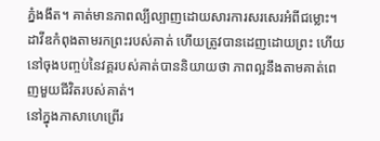ភ្នំងងឹត។ គាត់មានភាពល្បីល្បាញដោយសារការសរសេរអំពីជម្លោះ។ ដាវីឌកំពុងតាមរកព្រះរបស់គាត់ ហើយត្រូវបានដេញដោយព្រះ ហើយនៅចុងបញ្ចប់នៃវគ្គរបស់គាត់បាននិយាយថា ភាពល្អនឹងតាមគាត់ពេញមួយជីវិតរបស់គាត់។
នៅក្នុងភាសាហេព្រើរ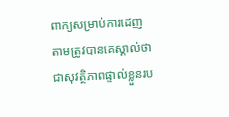ពាក្យសម្រាប់ការដេញតាមត្រូវបានគេស្គាល់ថាជាសុវត្ថិភាពផ្ទាល់ខ្លួនរប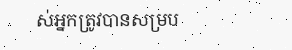ស់អ្នកត្រូវបានសម្រប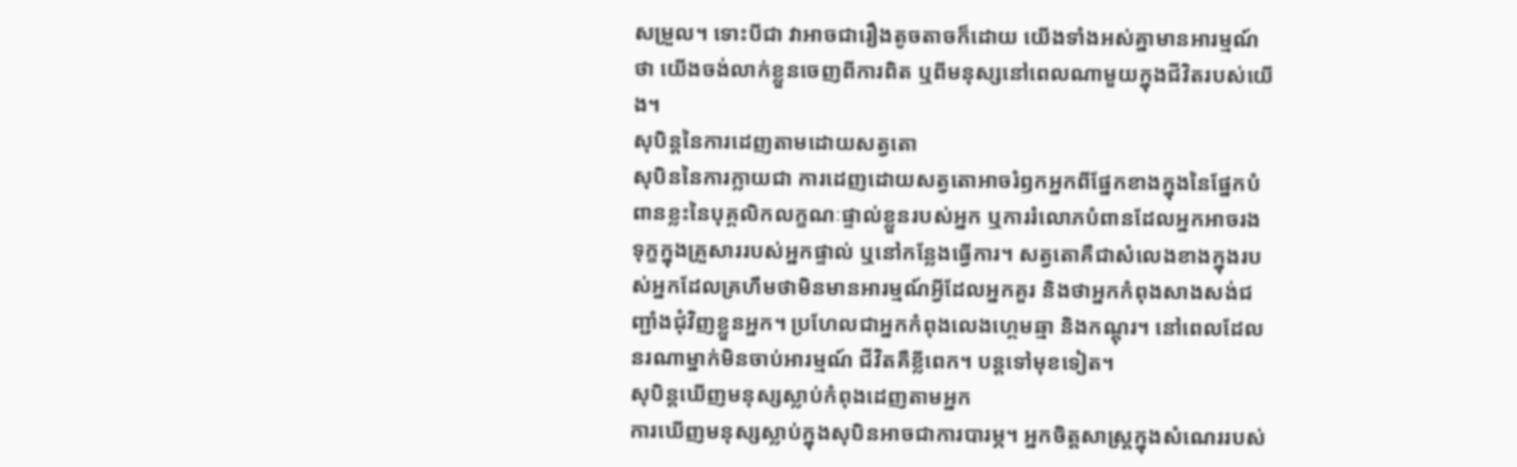សម្រួល។ ទោះបីជា វាអាចជារឿងតូចតាចក៏ដោយ យើងទាំងអស់គ្នាមានអារម្មណ៍ថា យើងចង់លាក់ខ្លួនចេញពីការពិត ឬពីមនុស្សនៅពេលណាមួយក្នុងជីវិតរបស់យើង។
សុបិន្តនៃការដេញតាមដោយសត្វតោ
សុបិននៃការក្លាយជា ការដេញដោយសត្វតោអាចរំឭកអ្នកពីផ្នែកខាងក្នុងនៃផ្នែកបំពានខ្លះនៃបុគ្គលិកលក្ខណៈផ្ទាល់ខ្លួនរបស់អ្នក ឬការរំលោភបំពានដែលអ្នកអាចរងទុក្ខក្នុងគ្រួសាររបស់អ្នកផ្ទាល់ ឬនៅកន្លែងធ្វើការ។ សត្វតោគឺជាសំលេងខាងក្នុងរបស់អ្នកដែលគ្រហឹមថាមិនមានអារម្មណ៍អ្វីដែលអ្នកគួរ និងថាអ្នកកំពុងសាងសង់ជញ្ជាំងជុំវិញខ្លួនអ្នក។ ប្រហែលជាអ្នកកំពុងលេងហ្គេមឆ្មា និងកណ្តុរ។ នៅពេលដែលនរណាម្នាក់មិនចាប់អារម្មណ៍ ជីវិតគឺខ្លីពេក។ បន្តទៅមុខទៀត។
សុបិន្តឃើញមនុស្សស្លាប់កំពុងដេញតាមអ្នក
ការឃើញមនុស្សស្លាប់ក្នុងសុបិនអាចជាការបារម្ភ។ អ្នកចិត្តសាស្រ្តក្នុងសំណេររបស់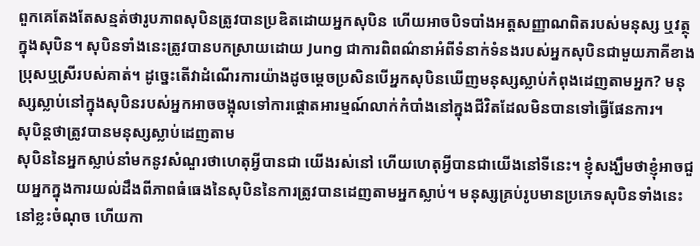ពួកគេតែងតែសន្មត់ថារូបភាពសុបិនត្រូវបានប្រឌិតដោយអ្នកសុបិន ហើយអាចបិទបាំងអត្តសញ្ញាណពិតរបស់មនុស្ស ឬវត្ថុក្នុងសុបិន។ សុបិនទាំងនេះត្រូវបានបកស្រាយដោយ Jung ជាការពិពណ៌នាអំពីទំនាក់ទំនងរបស់អ្នកសុបិនជាមួយភាគីខាងប្រុសឬស្រីរបស់គាត់។ ដូច្នេះតើវាដំណើរការយ៉ាងដូចម្តេចប្រសិនបើអ្នកសុបិនឃើញមនុស្សស្លាប់កំពុងដេញតាមអ្នក? មនុស្សស្លាប់នៅក្នុងសុបិនរបស់អ្នកអាចចង្អុលទៅការផ្តោតអារម្មណ៍លាក់កំបាំងនៅក្នុងជីវិតដែលមិនបានទៅធ្វើផែនការ។
សុបិន្តថាត្រូវបានមនុស្សស្លាប់ដេញតាម
សុបិននៃអ្នកស្លាប់នាំមកនូវសំណួរថាហេតុអ្វីបានជា យើងរស់នៅ ហើយហេតុអ្វីបានជាយើងនៅទីនេះ។ ខ្ញុំសង្ឃឹមថាខ្ញុំអាចជួយអ្នកក្នុងការយល់ដឹងពីភាពធំធេងនៃសុបិននៃការត្រូវបានដេញតាមអ្នកស្លាប់។ មនុស្សគ្រប់រូបមានប្រភេទសុបិនទាំងនេះនៅខ្លះចំណុច ហើយកា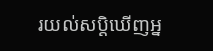រយល់សប្តិឃើញអ្ន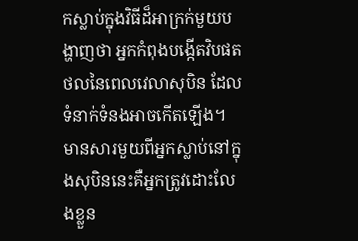កស្លាប់ក្នុងវិធីដ៏អាក្រក់មួយបង្ហាញថា អ្នកកំពុងបង្កើតវិបផតថលនៃពេលវេលាសុបិន ដែលទំនាក់ទំនងអាចកើតឡើង។ មានសារមួយពីអ្នកស្លាប់នៅក្នុងសុបិននេះគឺអ្នកត្រូវដោះលែងខ្លួន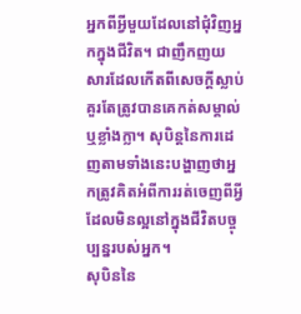អ្នកពីអ្វីមួយដែលនៅជុំវិញអ្នកក្នុងជីវិត។ ជាញឹកញយ សារដែលកើតពីសេចក្ដីស្លាប់គួរតែត្រូវបានគេកត់សម្គាល់ ឬខ្លាំងក្លា។ សុបិន្តនៃការដេញតាមទាំងនេះបង្ហាញថាអ្នកត្រូវគិតអំពីការរត់ចេញពីអ្វីដែលមិនល្អនៅក្នុងជីវិតបច្ចុប្បន្នរបស់អ្នក។
សុបិននៃ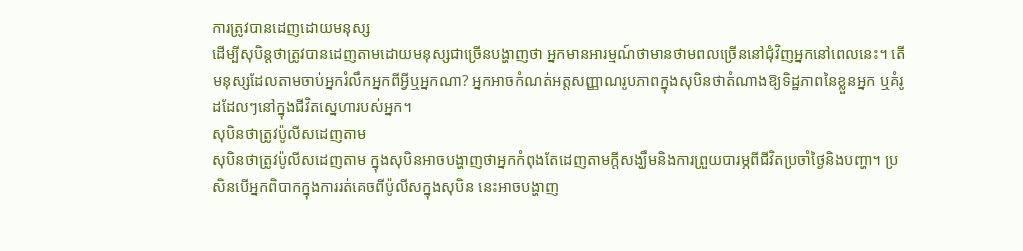ការត្រូវបានដេញដោយមនុស្ស
ដើម្បីសុបិន្តថាត្រូវបានដេញតាមដោយមនុស្សជាច្រើនបង្ហាញថា អ្នកមានអារម្មណ៍ថាមានថាមពលច្រើននៅជុំវិញអ្នកនៅពេលនេះ។ តើមនុស្សដែលតាមចាប់អ្នករំលឹកអ្នកពីអ្វីឬអ្នកណា? អ្នកអាចកំណត់អត្តសញ្ញាណរូបភាពក្នុងសុបិនថាតំណាងឱ្យទិដ្ឋភាពនៃខ្លួនអ្នក ឬគំរូដដែលៗនៅក្នុងជីវិតស្នេហារបស់អ្នក។
សុបិនថាត្រូវប៉ូលីសដេញតាម
សុបិនថាត្រូវប៉ូលីសដេញតាម ក្នុងសុបិនអាចបង្ហាញថាអ្នកកំពុងតែដេញតាមក្តីសង្ឃឹមនិងការព្រួយបារម្ភពីជីវិតប្រចាំថ្ងៃនិងបញ្ហា។ ប្រសិនបើអ្នកពិបាកក្នុងការរត់គេចពីប៉ូលីសក្នុងសុបិន នេះអាចបង្ហាញ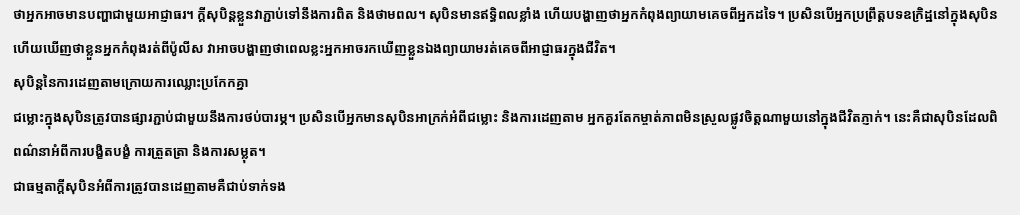ថាអ្នកអាចមានបញ្ហាជាមួយអាជ្ញាធរ។ ក្តីសុបិន្តខ្លួនវាភ្ជាប់ទៅនឹងការពិត និងថាមពល។ សុបិនមានឥទ្ធិពលខ្លាំង ហើយបង្ហាញថាអ្នកកំពុងព្យាយាមគេចពីអ្នកដទៃ។ ប្រសិនបើអ្នកប្រព្រឹត្តបទឧក្រិដ្ឋនៅក្នុងសុបិន ហើយឃើញថាខ្លួនអ្នកកំពុងរត់ពីប៉ូលីស វាអាចបង្ហាញថាពេលខ្លះអ្នកអាចរកឃើញខ្លួនឯងព្យាយាមរត់គេចពីអាជ្ញាធរក្នុងជីវិត។
សុបិន្តនៃការដេញតាមក្រោយការឈ្លោះប្រកែកគ្នា
ជម្លោះក្នុងសុបិនត្រូវបានផ្សារភ្ជាប់ជាមួយនឹងការថប់បារម្ភ។ ប្រសិនបើអ្នកមានសុបិនអាក្រក់អំពីជម្លោះ និងការដេញតាម អ្នកគួរតែកម្ចាត់ភាពមិនស្រួលផ្លូវចិត្តណាមួយនៅក្នុងជីវិតភ្ញាក់។ នេះគឺជាសុបិនដែលពិពណ៌នាអំពីការបង្ខិតបង្ខំ ការត្រួតត្រា និងការសម្លុត។
ជាធម្មតាក្តីសុបិនអំពីការត្រូវបានដេញតាមគឺជាប់ទាក់ទង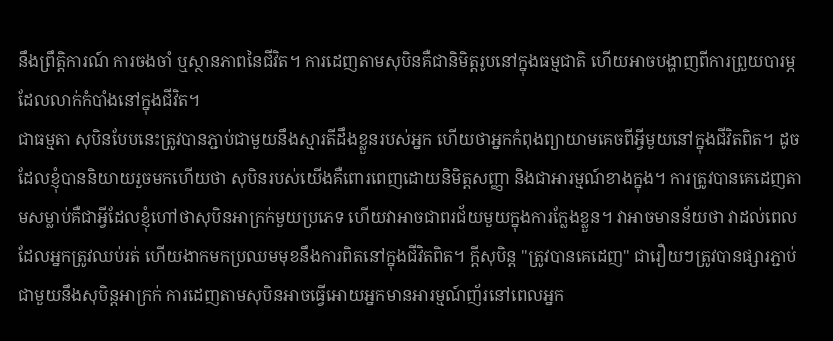នឹងព្រឹត្តិការណ៍ ការចងចាំ ឬស្ថានភាពនៃជីវិត។ ការដេញតាមសុបិនគឺជានិមិត្ដរូបនៅក្នុងធម្មជាតិ ហើយអាចបង្ហាញពីការព្រួយបារម្ភដែលលាក់កំបាំងនៅក្នុងជីវិត។
ជាធម្មតា សុបិនបែបនេះត្រូវបានភ្ជាប់ជាមួយនឹងស្មារតីដឹងខ្លួនរបស់អ្នក ហើយថាអ្នកកំពុងព្យាយាមគេចពីអ្វីមួយនៅក្នុងជីវិតពិត។ ដូចដែលខ្ញុំបាននិយាយរួចមកហើយថា សុបិនរបស់យើងគឺពោរពេញដោយនិមិត្តសញ្ញា និងជាអារម្មណ៍ខាងក្នុង។ ការត្រូវបានគេដេញតាមសម្លាប់គឺជាអ្វីដែលខ្ញុំហៅថាសុបិនអាក្រក់មួយប្រភេទ ហើយវាអាចជាពរជ័យមួយក្នុងការក្លែងខ្លួន។ វាអាចមានន័យថា វាដល់ពេលដែលអ្នកត្រូវឈប់រត់ ហើយងាកមកប្រឈមមុខនឹងការពិតនៅក្នុងជីវិតពិត។ ក្តីសុបិន្ត "ត្រូវបានគេដេញ" ជារឿយៗត្រូវបានផ្សារភ្ជាប់ជាមួយនឹងសុបិន្តអាក្រក់ ការដេញតាមសុបិនអាចធ្វើអោយអ្នកមានអារម្មណ៍ញ័រនៅពេលអ្នក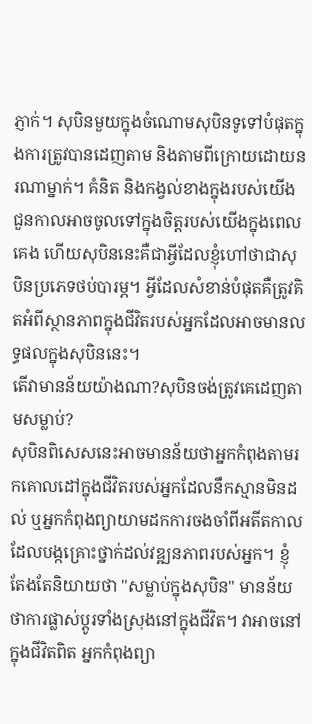ភ្ញាក់។ សុបិនមួយក្នុងចំណោមសុបិនទូទៅបំផុតក្នុងការត្រូវបានដេញតាម និងតាមពីក្រោយដោយនរណាម្នាក់។ គំនិត និងកង្វល់ខាងក្នុងរបស់យើង ជួនកាលអាចចូលទៅក្នុងចិត្តរបស់យើងក្នុងពេលគេង ហើយសុបិននេះគឺជាអ្វីដែលខ្ញុំហៅថាជាសុបិនប្រភេទថប់បារម្ភ។ អ្វីដែលសំខាន់បំផុតគឺត្រូវគិតអំពីស្ថានភាពក្នុងជីវិតរបស់អ្នកដែលអាចមានលទ្ធផលក្នុងសុបិននេះ។
តើវាមានន័យយ៉ាងណា?សុបិនចង់ត្រូវគេដេញតាមសម្លាប់?
សុបិនពិសេសនេះអាចមានន័យថាអ្នកកំពុងតាមរកគោលដៅក្នុងជីវិតរបស់អ្នកដែលនឹកស្មានមិនដល់ ឬអ្នកកំពុងព្យាយាមដកការចងចាំពីអតីតកាលដែលបង្កគ្រោះថ្នាក់ដល់វឌ្ឍនភាពរបស់អ្នក។ ខ្ញុំតែងតែនិយាយថា "សម្លាប់ក្នុងសុបិន" មានន័យថាការផ្លាស់ប្តូរទាំងស្រុងនៅក្នុងជីវិត។ វាអាចនៅក្នុងជីវិតពិត អ្នកកំពុងព្យា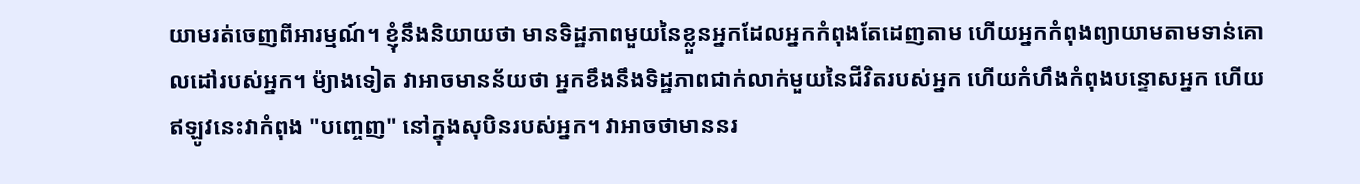យាមរត់ចេញពីអារម្មណ៍។ ខ្ញុំនឹងនិយាយថា មានទិដ្ឋភាពមួយនៃខ្លួនអ្នកដែលអ្នកកំពុងតែដេញតាម ហើយអ្នកកំពុងព្យាយាមតាមទាន់គោលដៅរបស់អ្នក។ ម៉្យាងទៀត វាអាចមានន័យថា អ្នកខឹងនឹងទិដ្ឋភាពជាក់លាក់មួយនៃជីវិតរបស់អ្នក ហើយកំហឹងកំពុងបន្ទោសអ្នក ហើយឥឡូវនេះវាកំពុង "បញ្ចេញ" នៅក្នុងសុបិនរបស់អ្នក។ វាអាចថាមាននរ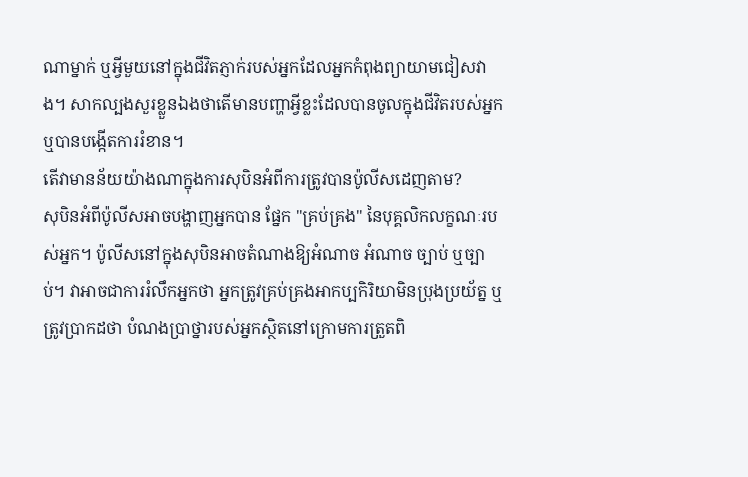ណាម្នាក់ ឬអ្វីមួយនៅក្នុងជីវិតភ្ញាក់របស់អ្នកដែលអ្នកកំពុងព្យាយាមជៀសវាង។ សាកល្បងសួរខ្លួនឯងថាតើមានបញ្ហាអ្វីខ្លះដែលបានចូលក្នុងជីវិតរបស់អ្នក ឬបានបង្កើតការរំខាន។
តើវាមានន័យយ៉ាងណាក្នុងការសុបិនអំពីការត្រូវបានប៉ូលីសដេញតាម?
សុបិនអំពីប៉ូលីសអាចបង្ហាញអ្នកបាន ផ្នែក "គ្រប់គ្រង" នៃបុគ្គលិកលក្ខណៈរបស់អ្នក។ ប៉ូលីសនៅក្នុងសុបិនអាចតំណាងឱ្យអំណាច អំណាច ច្បាប់ ឬច្បាប់។ វាអាចជាការរំលឹកអ្នកថា អ្នកត្រូវគ្រប់គ្រងអាកប្បកិរិយាមិនប្រុងប្រយ័ត្ន ឬត្រូវប្រាកដថា បំណងប្រាថ្នារបស់អ្នកស្ថិតនៅក្រោមការត្រួតពិ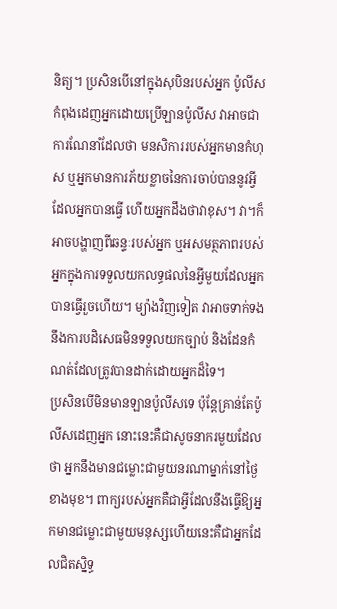និត្យ។ ប្រសិនបើនៅក្នុងសុបិនរបស់អ្នក ប៉ូលីសកំពុងដេញអ្នកដោយប្រើឡានប៉ូលីស វាអាចជាការណែនាំដែលថា មនសិការរបស់អ្នកមានកំហុស ឬអ្នកមានការភ័យខ្លាចនៃការចាប់បាននូវអ្វីដែលអ្នកបានធ្វើ ហើយអ្នកដឹងថាវាខុស។ វា។ក៏អាចបង្ហាញពីឆន្ទៈរបស់អ្នក ឬអសមត្ថភាពរបស់អ្នកក្នុងការទទួលយកលទ្ធផលនៃអ្វីមួយដែលអ្នកបានធ្វើរួចហើយ។ ម្យ៉ាងវិញទៀត វាអាចទាក់ទងនឹងការបដិសេធមិនទទួលយកច្បាប់ និងដែនកំណត់ដែលត្រូវបានដាក់ដោយអ្នកដ៏ទៃ។
ប្រសិនបើមិនមានឡានប៉ូលីសទេ ប៉ុន្តែគ្រាន់តែប៉ូលីសដេញអ្នក នោះនេះគឺជាសូចនាករមួយដែលថា អ្នកនឹងមានជម្លោះជាមួយនរណាម្នាក់នៅថ្ងៃខាងមុខ។ ពាក្យរបស់អ្នកគឺជាអ្វីដែលនឹងធ្វើឱ្យអ្នកមានជម្លោះជាមួយមនុស្សហើយនេះគឺជាអ្នកដែលជិតស្និទ្ធ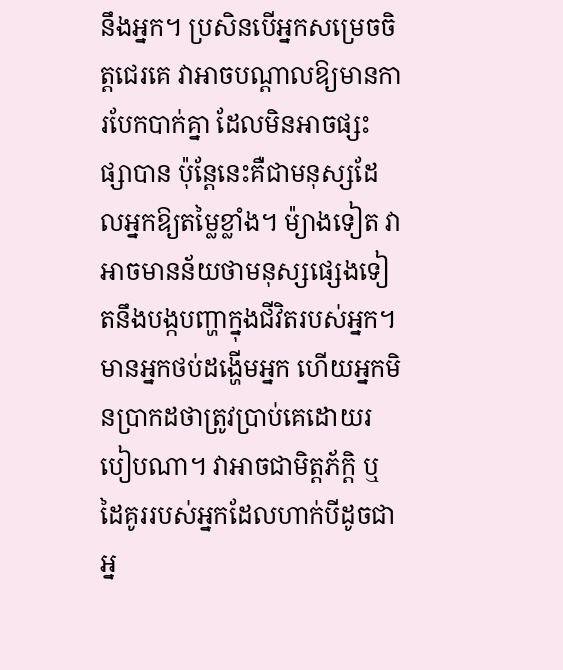នឹងអ្នក។ ប្រសិនបើអ្នកសម្រេចចិត្តជេរគេ វាអាចបណ្តាលឱ្យមានការបែកបាក់គ្នា ដែលមិនអាចផ្សះផ្សាបាន ប៉ុន្តែនេះគឺជាមនុស្សដែលអ្នកឱ្យតម្លៃខ្លាំង។ ម៉្យាងទៀត វាអាចមានន័យថាមនុស្សផ្សេងទៀតនឹងបង្កបញ្ហាក្នុងជីវិតរបស់អ្នក។ មានអ្នកថប់ដង្ហើមអ្នក ហើយអ្នកមិនប្រាកដថាត្រូវប្រាប់គេដោយរបៀបណា។ វាអាចជាមិត្តភ័ក្តិ ឬដៃគូររបស់អ្នកដែលហាក់បីដូចជាអ្ន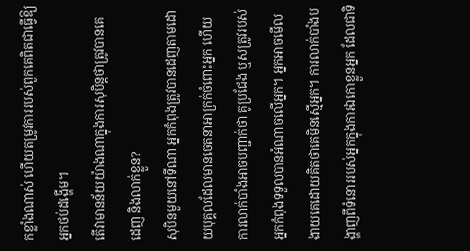កខ្លាំងណាស់ ហើយតម្រូវការរបស់ពួកគេពិតជាធ្វើឱ្យអ្នកថប់ដង្ហើម។
តើវាមានន័យយ៉ាងណាក្នុងការសុបិន្តថាត្រូវបានគេដេញ និងលាក់ខ្លួន?
សុបិនមួយនៅទីណា អ្នកកំពុងត្រូវបានដេញតាមដោយបុគ្គលដែលមានចេតនាអាក្រក់ចំពោះអ្នក ហើយការលាក់បាំងអាចបញ្ជាក់ថា គូប្រជែង ឬសត្រូវរបស់អ្នកកំពុងទទួលបានអំណាចលើអ្នក។ អ្នកអាចមើលងាយគេដោយគិតថាគេមិនស្មើអ្នក។ ការលាក់បាំងបង្ហាញពីទំនោររបស់អ្នកក្នុងការឯកោខ្លួនអ្នក ដែលជាទិ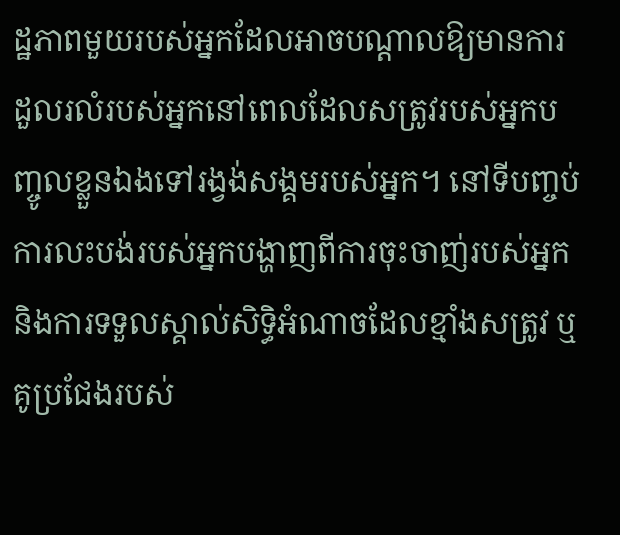ដ្ឋភាពមួយរបស់អ្នកដែលអាចបណ្តាលឱ្យមានការដួលរលំរបស់អ្នកនៅពេលដែលសត្រូវរបស់អ្នកបញ្ចូលខ្លួនឯងទៅរង្វង់សង្គមរបស់អ្នក។ នៅទីបញ្ចប់ ការលះបង់របស់អ្នកបង្ហាញពីការចុះចាញ់របស់អ្នក និងការទទួលស្គាល់សិទ្ធិអំណាចដែលខ្មាំងសត្រូវ ឬគូប្រជែងរបស់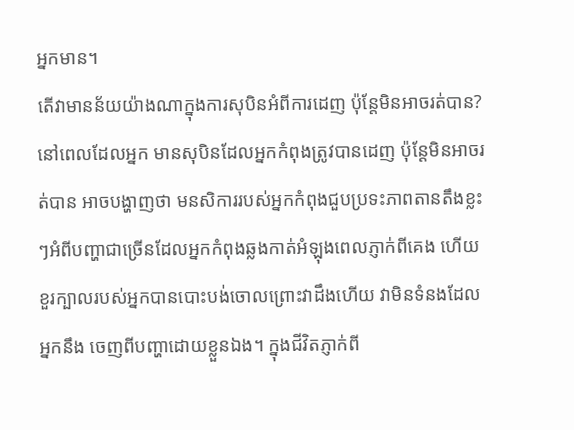អ្នកមាន។
តើវាមានន័យយ៉ាងណាក្នុងការសុបិនអំពីការដេញ ប៉ុន្តែមិនអាចរត់បាន?
នៅពេលដែលអ្នក មានសុបិនដែលអ្នកកំពុងត្រូវបានដេញ ប៉ុន្តែមិនអាចរត់បាន អាចបង្ហាញថា មនសិការរបស់អ្នកកំពុងជួបប្រទះភាពតានតឹងខ្លះៗអំពីបញ្ហាជាច្រើនដែលអ្នកកំពុងឆ្លងកាត់អំឡុងពេលភ្ញាក់ពីគេង ហើយខួរក្បាលរបស់អ្នកបានបោះបង់ចោលព្រោះវាដឹងហើយ វាមិនទំនងដែលអ្នកនឹង ចេញពីបញ្ហាដោយខ្លួនឯង។ ក្នុងជីវិតភ្ញាក់ពី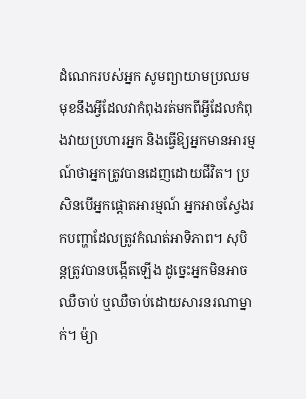ដំណេករបស់អ្នក សូមព្យាយាមប្រឈមមុខនឹងអ្វីដែលវាកំពុងរត់មកពីអ្វីដែលកំពុងវាយប្រហារអ្នក និងធ្វើឱ្យអ្នកមានអារម្មណ៍ថាអ្នកត្រូវបានដេញដោយជីវិត។ ប្រសិនបើអ្នកផ្តោតអារម្មណ៍ អ្នកអាចស្វែងរកបញ្ហាដែលត្រូវកំណត់អាទិភាព។ សុបិន្តត្រូវបានបង្កើតឡើង ដូច្នេះអ្នកមិនអាចឈឺចាប់ ឬឈឺចាប់ដោយសារនរណាម្នាក់។ ម៉្យា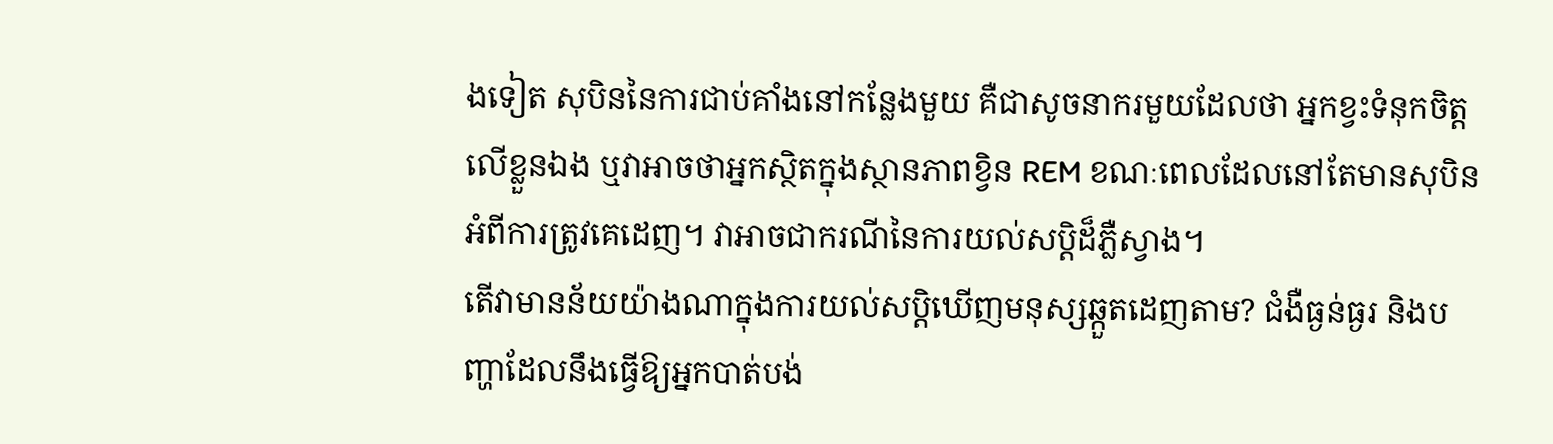ងទៀត សុបិននៃការជាប់គាំងនៅកន្លែងមួយ គឺជាសូចនាករមួយដែលថា អ្នកខ្វះទំនុកចិត្តលើខ្លួនឯង ឬវាអាចថាអ្នកស្ថិតក្នុងស្ថានភាពខ្វិន REM ខណៈពេលដែលនៅតែមានសុបិនអំពីការត្រូវគេដេញ។ វាអាចជាករណីនៃការយល់សប្តិដ៏ភ្លឺស្វាង។
តើវាមានន័យយ៉ាងណាក្នុងការយល់សប្តិឃើញមនុស្សឆ្កួតដេញតាម? ជំងឺធ្ងន់ធ្ងរ និងបញ្ហាដែលនឹងធ្វើឱ្យអ្នកបាត់បង់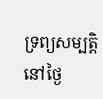ទ្រព្យសម្បត្តិនៅថ្ងៃ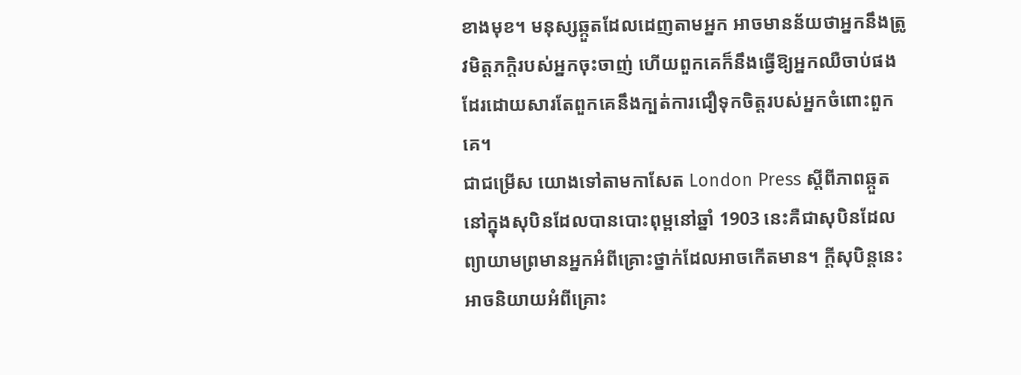ខាងមុខ។ មនុស្សឆ្កួតដែលដេញតាមអ្នក អាចមានន័យថាអ្នកនឹងត្រូវមិត្តភក្តិរបស់អ្នកចុះចាញ់ ហើយពួកគេក៏នឹងធ្វើឱ្យអ្នកឈឺចាប់ផងដែរដោយសារតែពួកគេនឹងក្បត់ការជឿទុកចិត្តរបស់អ្នកចំពោះពួកគេ។
ជាជម្រើស យោងទៅតាមកាសែត London Press ស្តីពីភាពឆ្កួតនៅក្នុងសុបិនដែលបានបោះពុម្ពនៅឆ្នាំ 1903 នេះគឺជាសុបិនដែលព្យាយាមព្រមានអ្នកអំពីគ្រោះថ្នាក់ដែលអាចកើតមាន។ ក្តីសុបិន្តនេះអាចនិយាយអំពីគ្រោះ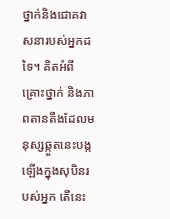ថ្នាក់និងជោគវាសនារបស់អ្នកដទៃ។ គិតអំពីគ្រោះថ្នាក់ និងភាពតានតឹងដែលមនុស្សឆ្កួតនេះបង្កឡើងក្នុងសុបិនរបស់អ្នក តើនេះ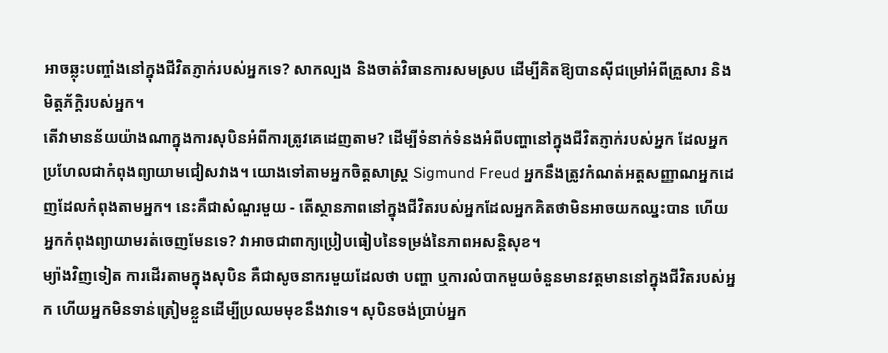អាចឆ្លុះបញ្ចាំងនៅក្នុងជីវិតភ្ញាក់របស់អ្នកទេ? សាកល្បង និងចាត់វិធានការសមស្រប ដើម្បីគិតឱ្យបានស៊ីជម្រៅអំពីគ្រួសារ និងមិត្តភ័ក្តិរបស់អ្នក។
តើវាមានន័យយ៉ាងណាក្នុងការសុបិនអំពីការត្រូវគេដេញតាម? ដើម្បីទំនាក់ទំនងអំពីបញ្ហានៅក្នុងជីវិតភ្ញាក់របស់អ្នក ដែលអ្នកប្រហែលជាកំពុងព្យាយាមជៀសវាង។ យោងទៅតាមអ្នកចិត្តសាស្រ្ត Sigmund Freud អ្នកនឹងត្រូវកំណត់អត្តសញ្ញាណអ្នកដេញដែលកំពុងតាមអ្នក។ នេះគឺជាសំណួរមួយ - តើស្ថានភាពនៅក្នុងជីវិតរបស់អ្នកដែលអ្នកគិតថាមិនអាចយកឈ្នះបាន ហើយអ្នកកំពុងព្យាយាមរត់ចេញមែនទេ? វាអាចជាពាក្យប្រៀបធៀបនៃទម្រង់នៃភាពអសន្តិសុខ។
ម្យ៉ាងវិញទៀត ការដើរតាមក្នុងសុបិន គឺជាសូចនាករមួយដែលថា បញ្ហា ឬការលំបាកមួយចំនួនមានវត្តមាននៅក្នុងជីវិតរបស់អ្នក ហើយអ្នកមិនទាន់ត្រៀមខ្លួនដើម្បីប្រឈមមុខនឹងវាទេ។ សុបិនចង់ប្រាប់អ្នក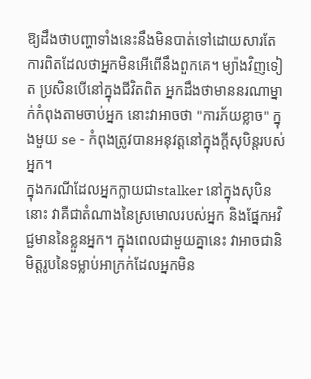ឱ្យដឹងថាបញ្ហាទាំងនេះនឹងមិនបាត់ទៅដោយសារតែការពិតដែលថាអ្នកមិនអើពើនឹងពួកគេ។ ម្យ៉ាងវិញទៀត ប្រសិនបើនៅក្នុងជីវិតពិត អ្នកដឹងថាមាននរណាម្នាក់កំពុងតាមចាប់អ្នក នោះវាអាចថា "ការភ័យខ្លាច" ក្នុងមួយ se - កំពុងត្រូវបានអនុវត្តនៅក្នុងក្តីសុបិន្តរបស់អ្នក។
ក្នុងករណីដែលអ្នកក្លាយជាstalker នៅក្នុងសុបិននោះ វាគឺជាតំណាងនៃស្រមោលរបស់អ្នក និងផ្នែកអវិជ្ជមាននៃខ្លួនអ្នក។ ក្នុងពេលជាមួយគ្នានេះ វាអាចជានិមិត្តរូបនៃទម្លាប់អាក្រក់ដែលអ្នកមិន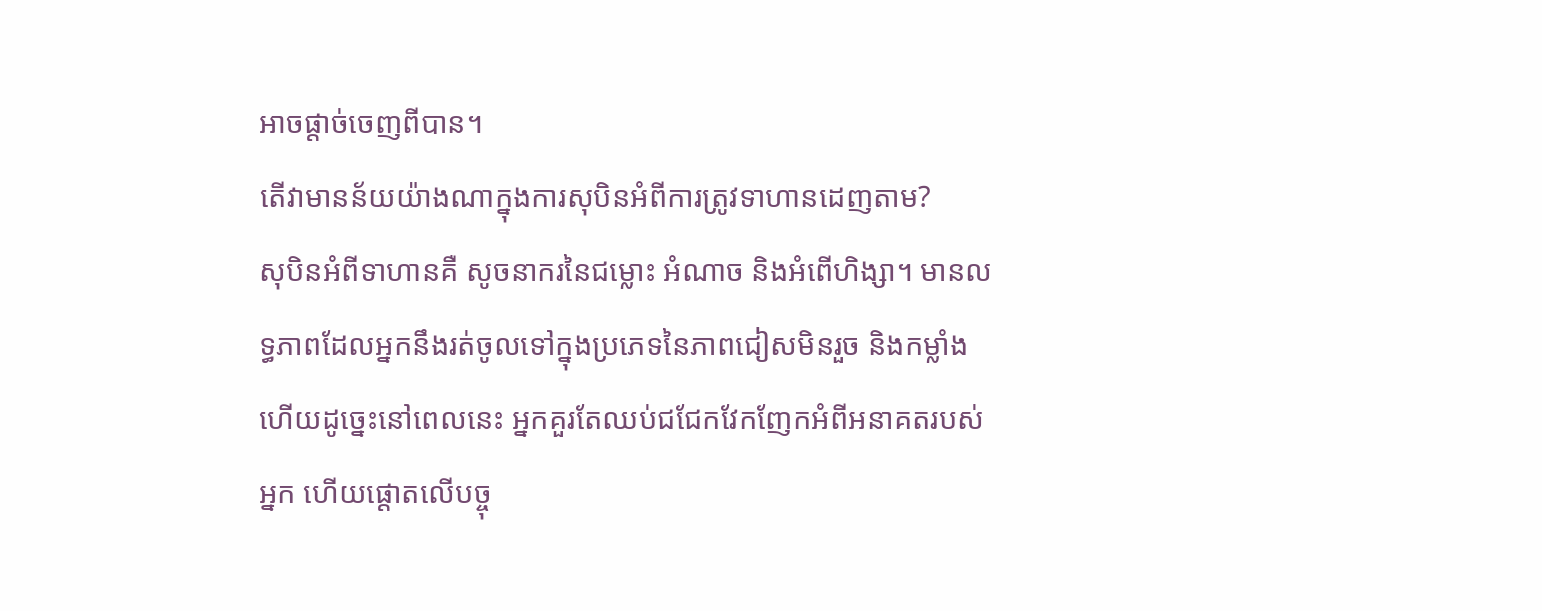អាចផ្តាច់ចេញពីបាន។
តើវាមានន័យយ៉ាងណាក្នុងការសុបិនអំពីការត្រូវទាហានដេញតាម?
សុបិនអំពីទាហានគឺ សូចនាករនៃជម្លោះ អំណាច និងអំពើហិង្សា។ មានលទ្ធភាពដែលអ្នកនឹងរត់ចូលទៅក្នុងប្រភេទនៃភាពជៀសមិនរួច និងកម្លាំង ហើយដូច្នេះនៅពេលនេះ អ្នកគួរតែឈប់ជជែកវែកញែកអំពីអនាគតរបស់អ្នក ហើយផ្តោតលើបច្ចុ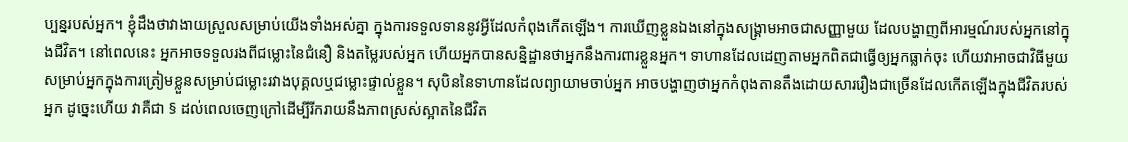ប្បន្នរបស់អ្នក។ ខ្ញុំដឹងថាវាងាយស្រួលសម្រាប់យើងទាំងអស់គ្នា ក្នុងការទទួលទាននូវអ្វីដែលកំពុងកើតឡើង។ ការឃើញខ្លួនឯងនៅក្នុងសង្រ្គាមអាចជាសញ្ញាមួយ ដែលបង្ហាញពីអារម្មណ៍របស់អ្នកនៅក្នុងជីវិត។ នៅពេលនេះ អ្នកអាចទទួលរងពីជម្លោះនៃជំនឿ និងតម្លៃរបស់អ្នក ហើយអ្នកបានសន្និដ្ឋានថាអ្នកនឹងការពារខ្លួនអ្នក។ ទាហានដែលដេញតាមអ្នកពិតជាធ្វើឲ្យអ្នកធ្លាក់ចុះ ហើយវាអាចជាវិធីមួយសម្រាប់អ្នកក្នុងការត្រៀមខ្លួនសម្រាប់ជម្លោះរវាងបុគ្គលឬជម្លោះផ្ទាល់ខ្លួន។ សុបិននៃទាហានដែលព្យាយាមចាប់អ្នក អាចបង្ហាញថាអ្នកកំពុងតានតឹងដោយសាររឿងជាច្រើនដែលកើតឡើងក្នុងជីវិតរបស់អ្នក ដូច្នេះហើយ វាគឺជា § ដល់ពេលចេញក្រៅដើម្បីរីករាយនឹងភាពស្រស់ស្អាតនៃជីវិត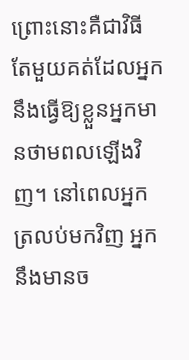ព្រោះនោះគឺជាវិធីតែមួយគត់ដែលអ្នកនឹងធ្វើឱ្យខ្លួនអ្នកមានថាមពលឡើងវិញ។ នៅពេលអ្នកត្រលប់មកវិញ អ្នកនឹងមានច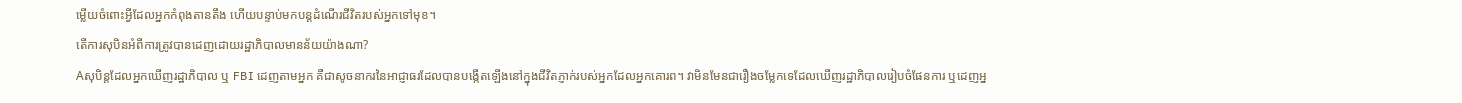ម្លើយចំពោះអ្វីដែលអ្នកកំពុងតានតឹង ហើយបន្ទាប់មកបន្តដំណើរជីវិតរបស់អ្នកទៅមុខ។
តើការសុបិនអំពីការត្រូវបានដេញដោយរដ្ឋាភិបាលមានន័យយ៉ាងណា?
Aសុបិន្តដែលអ្នកឃើញរដ្ឋាភិបាល ឬ FBI ដេញតាមអ្នក គឺជាសូចនាករនៃអាជ្ញាធរដែលបានបង្កើតឡើងនៅក្នុងជីវិតភ្ញាក់របស់អ្នកដែលអ្នកគោរព។ វាមិនមែនជារឿងចម្លែកទេដែលឃើញរដ្ឋាភិបាលរៀបចំផែនការ ឬដេញអ្ន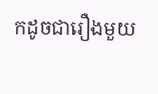កដូចជារឿងមួយ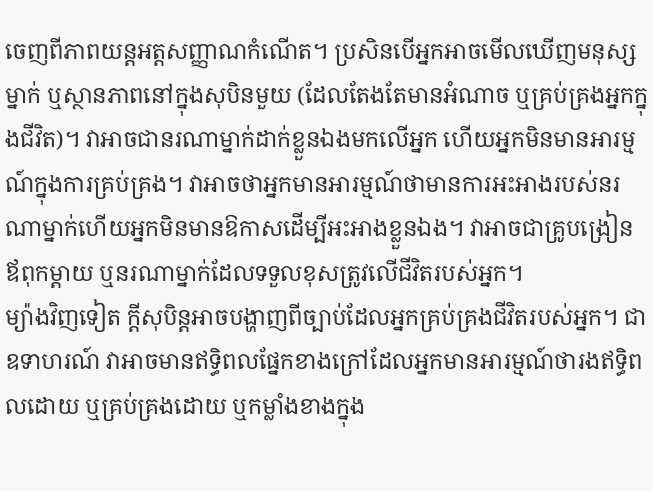ចេញពីភាពយន្តអត្តសញ្ញាណកំណើត។ ប្រសិនបើអ្នកអាចមើលឃើញមនុស្សម្នាក់ ឬស្ថានភាពនៅក្នុងសុបិនមួយ (ដែលតែងតែមានអំណាច ឬគ្រប់គ្រងអ្នកក្នុងជីវិត)។ វាអាចជានរណាម្នាក់ដាក់ខ្លួនឯងមកលើអ្នក ហើយអ្នកមិនមានអារម្មណ៍ក្នុងការគ្រប់គ្រង។ វាអាចថាអ្នកមានអារម្មណ៍ថាមានការអះអាងរបស់នរណាម្នាក់ហើយអ្នកមិនមានឱកាសដើម្បីអះអាងខ្លួនឯង។ វាអាចជាគ្រូបង្រៀន ឪពុកម្តាយ ឬនរណាម្នាក់ដែលទទួលខុសត្រូវលើជីវិតរបស់អ្នក។
ម្យ៉ាងវិញទៀត ក្តីសុបិន្តអាចបង្ហាញពីច្បាប់ដែលអ្នកគ្រប់គ្រងជីវិតរបស់អ្នក។ ជាឧទាហរណ៍ វាអាចមានឥទ្ធិពលផ្នែកខាងក្រៅដែលអ្នកមានអារម្មណ៍ថារងឥទ្ធិពលដោយ ឬគ្រប់គ្រងដោយ ឬកម្លាំងខាងក្នុង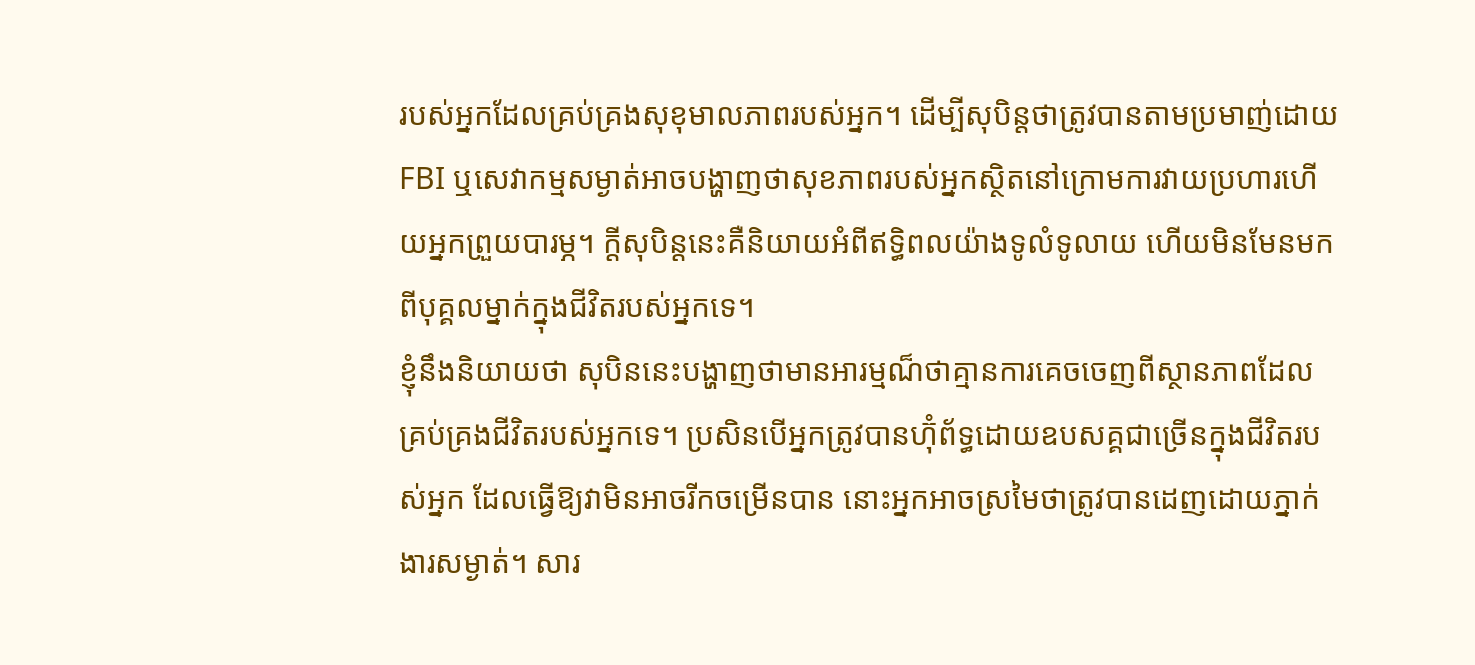របស់អ្នកដែលគ្រប់គ្រងសុខុមាលភាពរបស់អ្នក។ ដើម្បីសុបិន្តថាត្រូវបានតាមប្រមាញ់ដោយ FBI ឬសេវាកម្មសម្ងាត់អាចបង្ហាញថាសុខភាពរបស់អ្នកស្ថិតនៅក្រោមការវាយប្រហារហើយអ្នកព្រួយបារម្ភ។ ក្តីសុបិន្តនេះគឺនិយាយអំពីឥទ្ធិពលយ៉ាងទូលំទូលាយ ហើយមិនមែនមកពីបុគ្គលម្នាក់ក្នុងជីវិតរបស់អ្នកទេ។
ខ្ញុំនឹងនិយាយថា សុបិននេះបង្ហាញថាមានអារម្មណ៏ថាគ្មានការគេចចេញពីស្ថានភាពដែលគ្រប់គ្រងជីវិតរបស់អ្នកទេ។ ប្រសិនបើអ្នកត្រូវបានហ៊ុំព័ទ្ធដោយឧបសគ្គជាច្រើនក្នុងជីវិតរបស់អ្នក ដែលធ្វើឱ្យវាមិនអាចរីកចម្រើនបាន នោះអ្នកអាចស្រមៃថាត្រូវបានដេញដោយភ្នាក់ងារសម្ងាត់។ សារ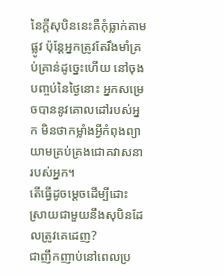នៃក្តីសុបិននេះគឺកុំធ្លាក់តាមផ្លូវ ប៉ុន្តែអ្នកត្រូវតែរឹងមាំគ្រប់គ្រាន់ដូច្នេះហើយ នៅចុងបញ្ចប់នៃថ្ងៃនោះ អ្នកសម្រេចបាននូវគោលដៅរបស់អ្នក មិនថាកម្លាំងអ្វីកំពុងព្យាយាមគ្រប់គ្រងជោគវាសនារបស់អ្នក។
តើធ្វើដូចម្តេចដើម្បីដោះស្រាយជាមួយនឹងសុបិនដែលត្រូវគេដេញ?
ជាញឹកញាប់នៅពេលប្រ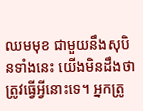ឈមមុខ ជាមួយនឹងសុបិនទាំងនេះ យើងមិនដឹងថាត្រូវធ្វើអ្វីនោះទេ។ អ្នកត្រូ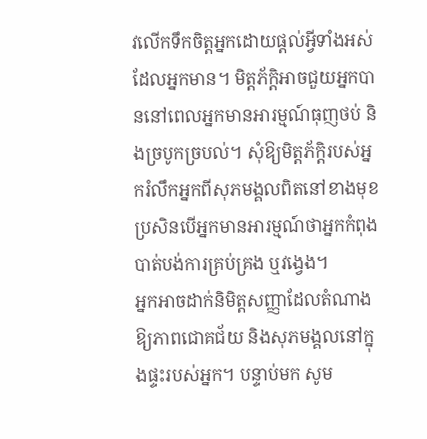វលើកទឹកចិត្តអ្នកដោយផ្តល់អ្វីទាំងអស់ដែលអ្នកមាន។ មិត្តភ័ក្តិអាចជួយអ្នកបាននៅពេលអ្នកមានអារម្មណ៍ធុញថប់ និងច្របូកច្របល់។ សុំឱ្យមិត្តភ័ក្តិរបស់អ្នករំលឹកអ្នកពីសុភមង្គលពិតនៅខាងមុខ ប្រសិនបើអ្នកមានអារម្មណ៍ថាអ្នកកំពុងបាត់បង់ការគ្រប់គ្រង ឬវង្វេង។
អ្នកអាចដាក់និមិត្តសញ្ញាដែលតំណាងឱ្យភាពជោគជ័យ និងសុភមង្គលនៅក្នុងផ្ទះរបស់អ្នក។ បន្ទាប់មក សូម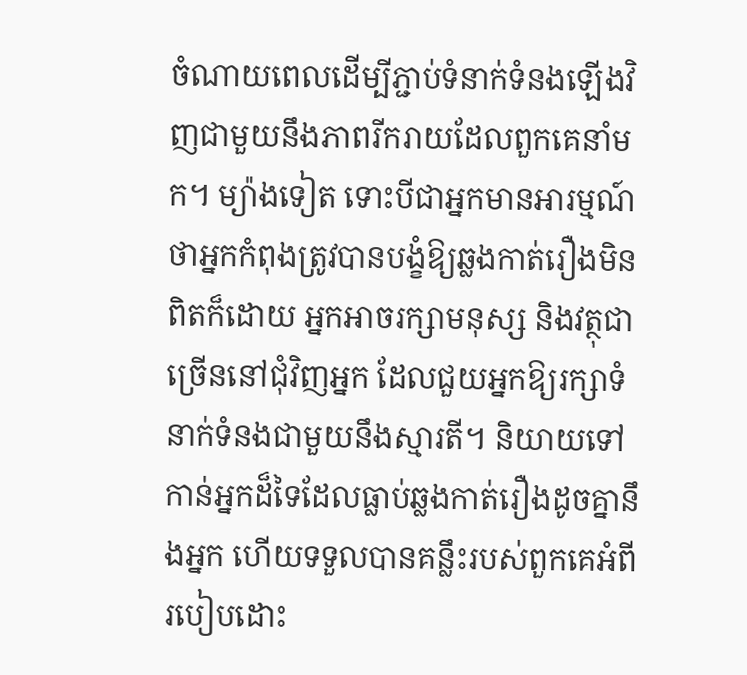ចំណាយពេលដើម្បីភ្ជាប់ទំនាក់ទំនងឡើងវិញជាមួយនឹងភាពរីករាយដែលពួកគេនាំមក។ ម្យ៉ាងទៀត ទោះបីជាអ្នកមានអារម្មណ៍ថាអ្នកកំពុងត្រូវបានបង្ខំឱ្យឆ្លងកាត់រឿងមិនពិតក៏ដោយ អ្នកអាចរក្សាមនុស្ស និងវត្ថុជាច្រើននៅជុំវិញអ្នក ដែលជួយអ្នកឱ្យរក្សាទំនាក់ទំនងជាមួយនឹងស្មារតី។ និយាយទៅកាន់អ្នកដ៏ទៃដែលធ្លាប់ឆ្លងកាត់រឿងដូចគ្នានឹងអ្នក ហើយទទួលបានគន្លឹះរបស់ពួកគេអំពីរបៀបដោះ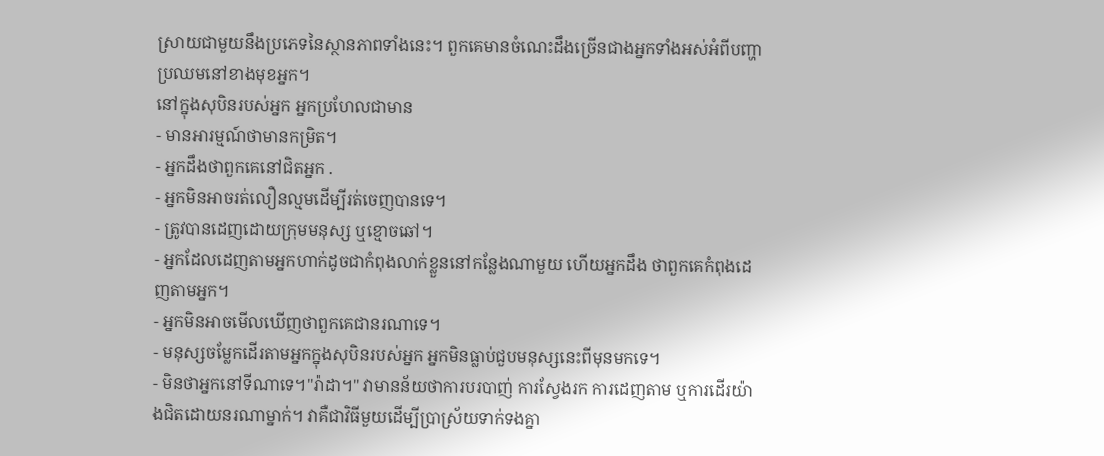ស្រាយជាមួយនឹងប្រភេទនៃស្ថានភាពទាំងនេះ។ ពួកគេមានចំណេះដឹងច្រើនជាងអ្នកទាំងអស់អំពីបញ្ហាប្រឈមនៅខាងមុខអ្នក។
នៅក្នុងសុបិនរបស់អ្នក អ្នកប្រហែលជាមាន
- មានអារម្មណ៍ថាមានកម្រិត។
- អ្នកដឹងថាពួកគេនៅជិតអ្នក .
- អ្នកមិនអាចរត់លឿនល្មមដើម្បីរត់ចេញបានទេ។
- ត្រូវបានដេញដោយក្រុមមនុស្ស ឬខ្មោចឆៅ។
- អ្នកដែលដេញតាមអ្នកហាក់ដូចជាកំពុងលាក់ខ្លួននៅកន្លែងណាមួយ ហើយអ្នកដឹង ថាពួកគេកំពុងដេញតាមអ្នក។
- អ្នកមិនអាចមើលឃើញថាពួកគេជានរណាទេ។
- មនុស្សចម្លែកដើរតាមអ្នកក្នុងសុបិនរបស់អ្នក អ្នកមិនធ្លាប់ជួបមនុស្សនេះពីមុនមកទេ។
- មិនថាអ្នកនៅទីណាទេ។"រ៉ាដា។" វាមានន័យថាការបរបាញ់ ការស្វែងរក ការដេញតាម ឬការដើរយ៉ាងជិតដោយនរណាម្នាក់។ វាគឺជាវិធីមួយដើម្បីប្រាស្រ័យទាក់ទងគ្នា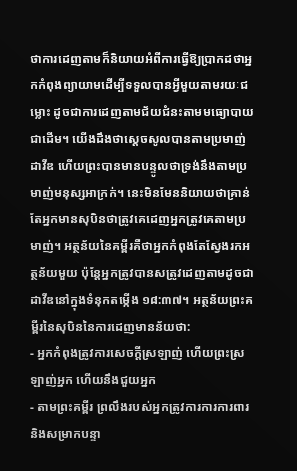ថាការដេញតាមក៏និយាយអំពីការធ្វើឱ្យប្រាកដថាអ្នកកំពុងព្យាយាមដើម្បីទទួលបានអ្វីមួយតាមរយៈជម្លោះ ដូចជាការដេញតាមជ័យជំនះតាមមធ្យោបាយជាដើម។ យើងដឹងថាស្តេចសូលបានតាមប្រមាញ់ដាវីឌ ហើយព្រះបានមានបន្ទូលថាទ្រង់នឹងតាមប្រមាញ់មនុស្សអាក្រក់។ នេះមិនមែននិយាយថាគ្រាន់តែអ្នកមានសុបិនថាត្រូវគេដេញអ្នកត្រូវគេតាមប្រមាញ់។ អត្ថន័យនៃគម្ពីរគឺថាអ្នកកំពុងតែស្វែងរកអត្ថន័យមួយ ប៉ុន្តែអ្នកត្រូវបានសត្រូវដេញតាមដូចជាដាវីឌនៅក្នុងទំនុកតម្កើង ១៨:៣៧។ អត្ថន័យព្រះគម្ពីរនៃសុបិននៃការដេញមានន័យថា:
- អ្នកកំពុងត្រូវការសេចក្ដីស្រឡាញ់ ហើយព្រះស្រឡាញ់អ្នក ហើយនឹងជួយអ្នក
- តាមព្រះគម្ពីរ ព្រលឹងរបស់អ្នកត្រូវការការការពារ និងសម្រាកបន្ទា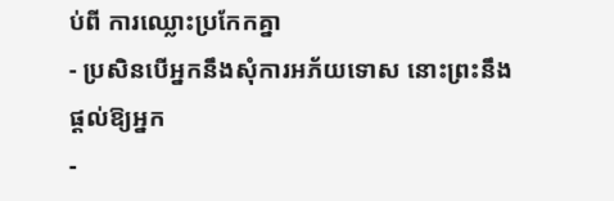ប់ពី ការឈ្លោះប្រកែកគ្នា
- ប្រសិនបើអ្នកនឹងសុំការអភ័យទោស នោះព្រះនឹងផ្តល់ឱ្យអ្នក
-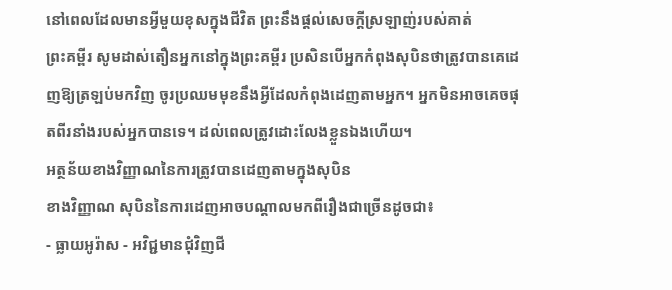នៅពេលដែលមានអ្វីមួយខុសក្នុងជីវិត ព្រះនឹងផ្តល់សេចក្តីស្រឡាញ់របស់គាត់
ព្រះគម្ពីរ សូមដាស់តឿនអ្នកនៅក្នុងព្រះគម្ពីរ ប្រសិនបើអ្នកកំពុងសុបិនថាត្រូវបានគេដេញឱ្យត្រឡប់មកវិញ ចូរប្រឈមមុខនឹងអ្វីដែលកំពុងដេញតាមអ្នក។ អ្នកមិនអាចគេចផុតពីរនាំងរបស់អ្នកបានទេ។ ដល់ពេលត្រូវដោះលែងខ្លួនឯងហើយ។
អត្ថន័យខាងវិញ្ញាណនៃការត្រូវបានដេញតាមក្នុងសុបិន
ខាងវិញ្ញាណ សុបិននៃការដេញអាចបណ្តាលមកពីរឿងជាច្រើនដូចជា៖
- ធ្លាយអូរ៉ាស - អវិជ្ជមានជុំវិញជី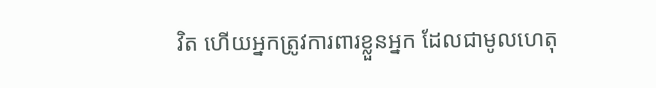វិត ហើយអ្នកត្រូវការពារខ្លួនអ្នក ដែលជាមូលហេតុ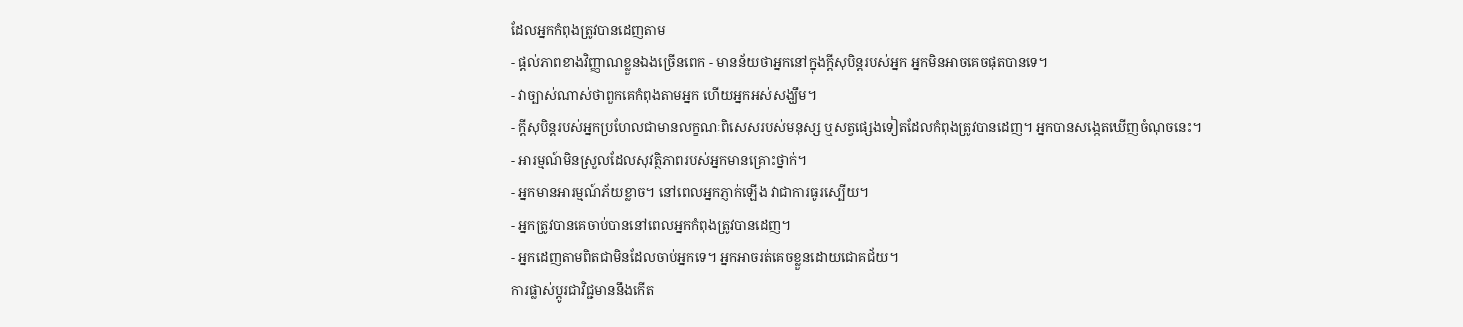ដែលអ្នកកំពុងត្រូវបានដេញតាម
- ផ្តល់ភាពខាងវិញ្ញាណខ្លួនឯងច្រើនពេក - មានន័យថាអ្នកនៅក្នុងក្តីសុបិន្តរបស់អ្នក អ្នកមិនអាចគេចផុតបានទេ។
- វាច្បាស់ណាស់ថាពួកគេកំពុងតាមអ្នក ហើយអ្នកអស់សង្ឃឹម។
- ក្តីសុបិន្តរបស់អ្នកប្រហែលជាមានលក្ខណៈពិសេសរបស់មនុស្ស ឬសត្វផ្សេងទៀតដែលកំពុងត្រូវបានដេញ។ អ្នកបានសង្កេតឃើញចំណុចនេះ។
- អារម្មណ៍មិនស្រួលដែលសុវត្ថិភាពរបស់អ្នកមានគ្រោះថ្នាក់។
- អ្នកមានអារម្មណ៍ភ័យខ្លាច។ នៅពេលអ្នកភ្ញាក់ឡើង វាជាការធូរស្បើយ។
- អ្នកត្រូវបានគេចាប់បាននៅពេលអ្នកកំពុងត្រូវបានដេញ។
- អ្នកដេញតាមពិតជាមិនដែលចាប់អ្នកទេ។ អ្នកអាចរត់គេចខ្លួនដោយជោគជ័យ។
ការផ្លាស់ប្តូរជាវិជ្ជមាននឹងកើត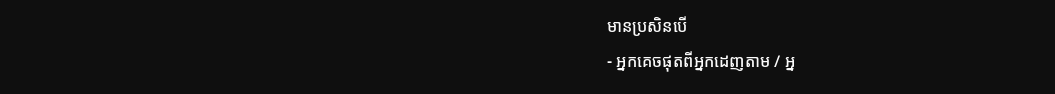មានប្រសិនបើ
- អ្នកគេចផុតពីអ្នកដេញតាម / អ្ន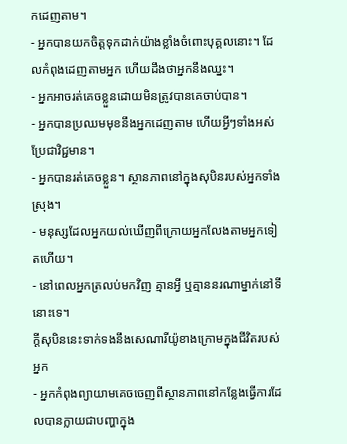កដេញតាម។
- អ្នកបានយកចិត្តទុកដាក់យ៉ាងខ្លាំងចំពោះបុគ្គលនោះ។ ដែលកំពុងដេញតាមអ្នក ហើយដឹងថាអ្នកនឹងឈ្នះ។
- អ្នកអាចរត់គេចខ្លួនដោយមិនត្រូវបានគេចាប់បាន។
- អ្នកបានប្រឈមមុខនឹងអ្នកដេញតាម ហើយអ្វីៗទាំងអស់ប្រែជាវិជ្ជមាន។
- អ្នកបានរត់គេចខ្លួន។ ស្ថានភាពនៅក្នុងសុបិនរបស់អ្នកទាំងស្រុង។
- មនុស្សដែលអ្នកយល់ឃើញពីក្រោយអ្នកលែងតាមអ្នកទៀតហើយ។
- នៅពេលអ្នកត្រលប់មកវិញ គ្មានអ្វី ឬគ្មាននរណាម្នាក់នៅទីនោះទេ។
ក្តីសុបិននេះទាក់ទងនឹងសេណារីយ៉ូខាងក្រោមក្នុងជីវិតរបស់អ្នក
- អ្នកកំពុងព្យាយាមគេចចេញពីស្ថានភាពនៅកន្លែងធ្វើការដែលបានក្លាយជាបញ្ហាក្នុង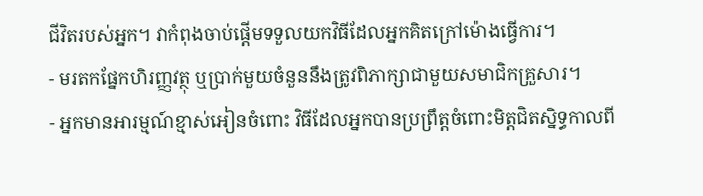ជីវិតរបស់អ្នក។ វាកំពុងចាប់ផ្តើមទទួលយកវិធីដែលអ្នកគិតក្រៅម៉ោងធ្វើការ។
- មរតកផ្នែកហិរញ្ញវត្ថុ ឬប្រាក់មួយចំនួននឹងត្រូវពិភាក្សាជាមួយសមាជិកគ្រួសារ។
- អ្នកមានអារម្មណ៍ខ្មាស់អៀនចំពោះ វិធីដែលអ្នកបានប្រព្រឹត្តចំពោះមិត្តជិតស្និទ្ធកាលពី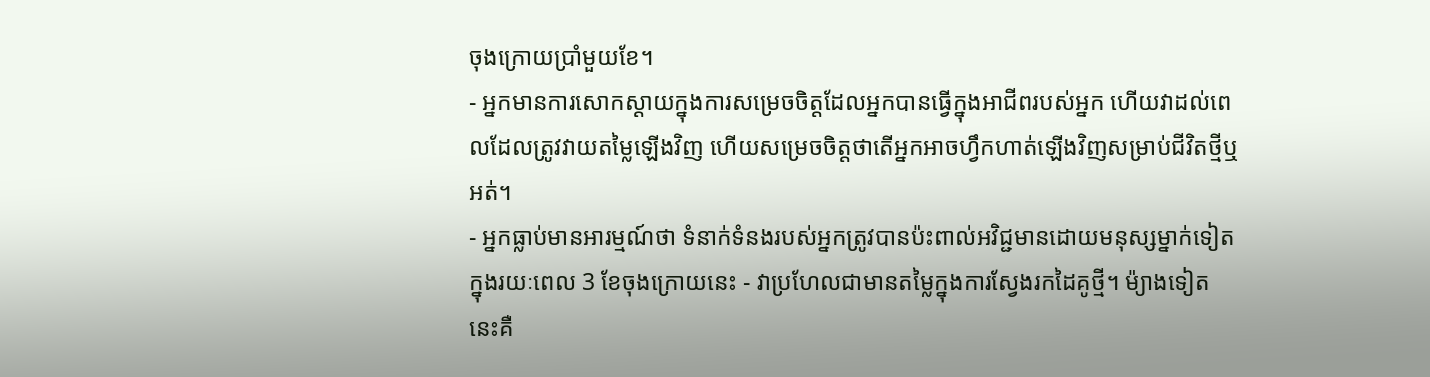ចុងក្រោយប្រាំមួយខែ។
- អ្នកមានការសោកស្ដាយក្នុងការសម្រេចចិត្តដែលអ្នកបានធ្វើក្នុងអាជីពរបស់អ្នក ហើយវាដល់ពេលដែលត្រូវវាយតម្លៃឡើងវិញ ហើយសម្រេចចិត្តថាតើអ្នកអាចហ្វឹកហាត់ឡើងវិញសម្រាប់ជីវិតថ្មីឬអត់។
- អ្នកធ្លាប់មានអារម្មណ៍ថា ទំនាក់ទំនងរបស់អ្នកត្រូវបានប៉ះពាល់អវិជ្ជមានដោយមនុស្សម្នាក់ទៀតក្នុងរយៈពេល 3 ខែចុងក្រោយនេះ - វាប្រហែលជាមានតម្លៃក្នុងការស្វែងរកដៃគូថ្មី។ ម៉្យាងទៀត នេះគឺ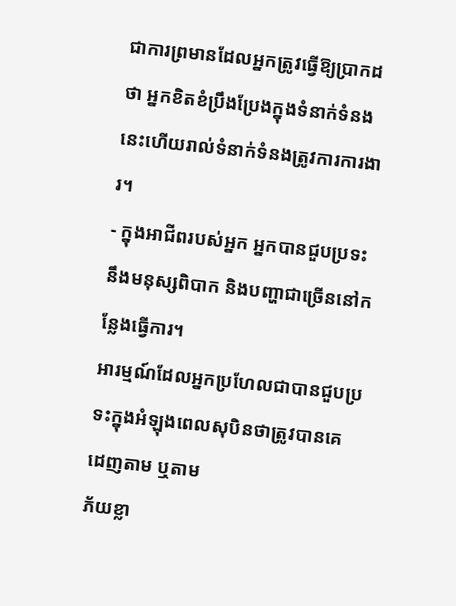ជាការព្រមានដែលអ្នកត្រូវធ្វើឱ្យប្រាកដថា អ្នកខិតខំប្រឹងប្រែងក្នុងទំនាក់ទំនងនេះហើយរាល់ទំនាក់ទំនងត្រូវការការងារ។
- ក្នុងអាជីពរបស់អ្នក អ្នកបានជួបប្រទះនឹងមនុស្សពិបាក និងបញ្ហាជាច្រើននៅកន្លែងធ្វើការ។
អារម្មណ៍ដែលអ្នកប្រហែលជាបានជួបប្រទះក្នុងអំឡុងពេលសុបិនថាត្រូវបានគេដេញតាម ឬតាម
ភ័យខ្លា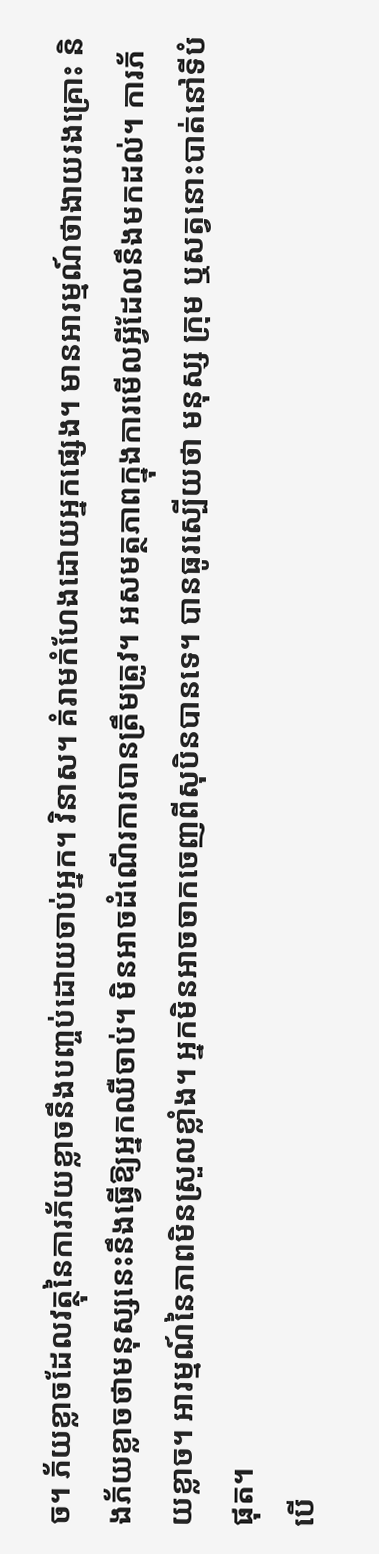ច។ ភ័យខ្លាចដែលវត្ថុនៃការភ័យខ្លាចនឹងបញ្ចប់ដោយចាប់អ្នក។ វិនាស។ គំរាមកំហែងដោយអ្នកផ្សេង។ មានអារម្មណ៍ថាងាយរងគ្រោះ និងភ័យខ្លាចថាមនុស្សនេះនឹងធ្វើឱ្យអ្នកឈឺចាប់។ មិនអាចដំណើរការបានត្រឹមត្រូវ។ អសមត្ថភាពក្នុងការមើលអ្វីដែលនឹងមកដល់។ ការភ័យខ្លាច។ អារម្មណ៍នៃភាពមិនស្រួលខ្លាំង។ អ្នកមិនអាចចាកចេញពីសុបិនបានទេ។ បានធូរស្បើយថា មនុស្ស ក្រុម ឬសត្វនោះបាត់នៅទីបំផុត។
បើ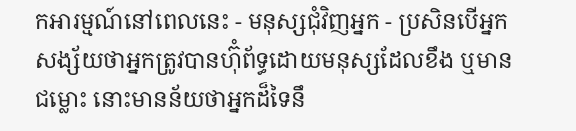កអារម្មណ៍នៅពេលនេះ - មនុស្សជុំវិញអ្នក - ប្រសិនបើអ្នកសង្ស័យថាអ្នកត្រូវបានហ៊ុំព័ទ្ធដោយមនុស្សដែលខឹង ឬមានជម្លោះ នោះមានន័យថាអ្នកដ៏ទៃនឹ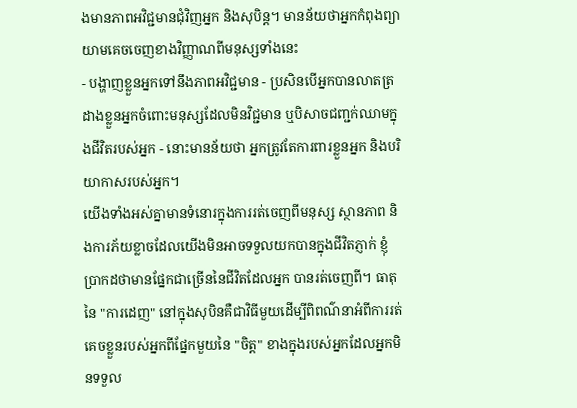ងមានភាពអវិជ្ជមានជុំវិញអ្នក និងសុបិន្ត។ មានន័យថាអ្នកកំពុងព្យាយាមគេចចេញខាងវិញ្ញាណពីមនុស្សទាំងនេះ
- បង្ហាញខ្លួនអ្នកទៅនឹងភាពអវិជ្ជមាន - ប្រសិនបើអ្នកបានលាតត្រដាងខ្លួនអ្នកចំពោះមនុស្សដែលមិនវិជ្ជមាន ឬបិសាចជញ្ជក់ឈាមក្នុងជីវិតរបស់អ្នក - នោះមានន័យថា អ្នកត្រូវតែការពារខ្លួនអ្នក និងបរិយាកាសរបស់អ្នក។
យើងទាំងអស់គ្នាមានទំនោរក្នុងការរត់ចេញពីមនុស្ស ស្ថានភាព និងការភ័យខ្លាចដែលយើងមិនអាចទទួលយកបានក្នុងជីវិតភ្ញាក់ ខ្ញុំប្រាកដថាមានផ្នែកជាច្រើននៃជីវិតដែលអ្នក បានរត់ចេញពី។ ធាតុនៃ "ការដេញ" នៅក្នុងសុបិនគឺជាវិធីមួយដើម្បីពិពណ៌នាអំពីការរត់គេចខ្លួនរបស់អ្នកពីផ្នែកមួយនៃ "ចិត្ត" ខាងក្នុងរបស់អ្នកដែលអ្នកមិនទទួល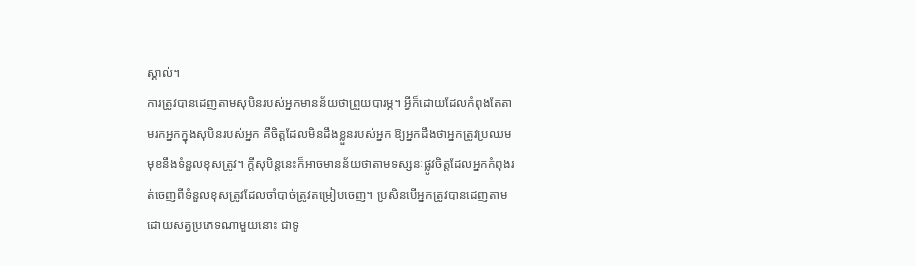ស្គាល់។
ការត្រូវបានដេញតាមសុបិនរបស់អ្នកមានន័យថាព្រួយបារម្ភ។ អ្វីក៏ដោយដែលកំពុងតែតាមរកអ្នកក្នុងសុបិនរបស់អ្នក គឺចិត្តដែលមិនដឹងខ្លួនរបស់អ្នក ឱ្យអ្នកដឹងថាអ្នកត្រូវប្រឈមមុខនឹងទំនួលខុសត្រូវ។ ក្តីសុបិន្តនេះក៏អាចមានន័យថាតាមទស្សនៈផ្លូវចិត្តដែលអ្នកកំពុងរត់ចេញពីទំនួលខុសត្រូវដែលចាំបាច់ត្រូវតម្រៀបចេញ។ ប្រសិនបើអ្នកត្រូវបានដេញតាមដោយសត្វប្រភេទណាមួយនោះ ជាទូ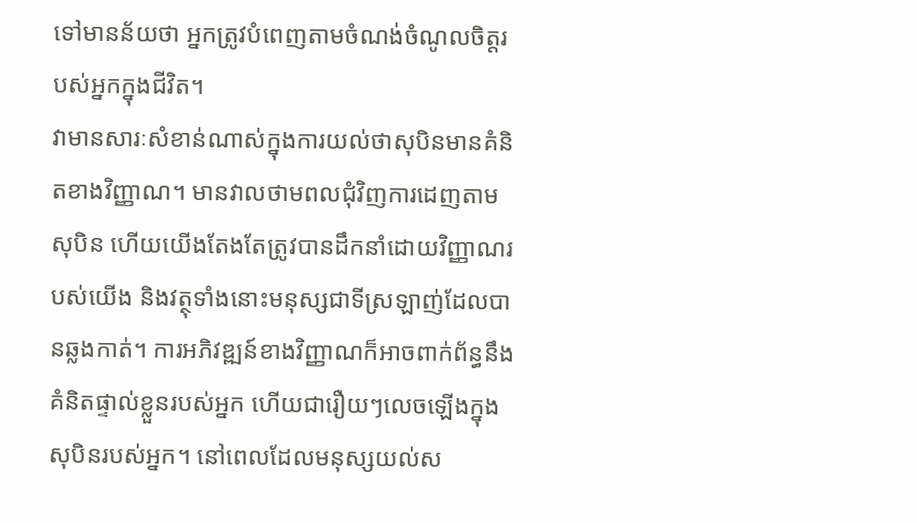ទៅមានន័យថា អ្នកត្រូវបំពេញតាមចំណង់ចំណូលចិត្តរបស់អ្នកក្នុងជីវិត។
វាមានសារៈសំខាន់ណាស់ក្នុងការយល់ថាសុបិនមានគំនិតខាងវិញ្ញាណ។ មានវាលថាមពលជុំវិញការដេញតាមសុបិន ហើយយើងតែងតែត្រូវបានដឹកនាំដោយវិញ្ញាណរបស់យើង និងវត្ថុទាំងនោះមនុស្សជាទីស្រឡាញ់ដែលបានឆ្លងកាត់។ ការអភិវឌ្ឍន៍ខាងវិញ្ញាណក៏អាចពាក់ព័ន្ធនឹងគំនិតផ្ទាល់ខ្លួនរបស់អ្នក ហើយជារឿយៗលេចឡើងក្នុងសុបិនរបស់អ្នក។ នៅពេលដែលមនុស្សយល់ស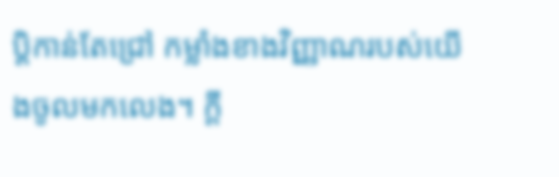ប្តិកាន់តែជ្រៅ កម្លាំងខាងវិញ្ញាណរបស់យើងចូលមកលេង។ ក្តី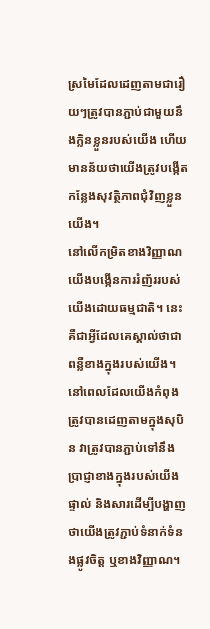ស្រមៃដែលដេញតាមជារឿយៗត្រូវបានភ្ជាប់ជាមួយនឹងក្លិនខ្លួនរបស់យើង ហើយមានន័យថាយើងត្រូវបង្កើតកន្លែងសុវត្ថិភាពជុំវិញខ្លួនយើង។
នៅលើកម្រិតខាងវិញ្ញាណ យើងបង្កើនការរំញ័ររបស់យើងដោយធម្មជាតិ។ នេះគឺជាអ្វីដែលគេស្គាល់ថាជាពន្លឺខាងក្នុងរបស់យើង។ នៅពេលដែលយើងកំពុងត្រូវបានដេញតាមក្នុងសុបិន វាត្រូវបានភ្ជាប់ទៅនឹងប្រាជ្ញាខាងក្នុងរបស់យើងផ្ទាល់ និងសារដើម្បីបង្ហាញថាយើងត្រូវភ្ជាប់ទំនាក់ទំនងផ្លូវចិត្ត ឬខាងវិញ្ញាណ។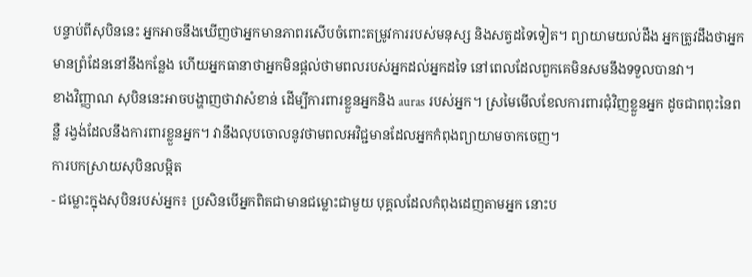បន្ទាប់ពីសុបិននេះ អ្នកអាចនឹងឃើញថាអ្នកមានភាពរសើបចំពោះតម្រូវការរបស់មនុស្ស និងសត្វដទៃទៀត។ ព្យាយាមយល់ដឹង អ្នកត្រូវដឹងថាអ្នកមានព្រំដែននៅនឹងកន្លែង ហើយអ្នកធានាថាអ្នកមិនផ្តល់ថាមពលរបស់អ្នកដល់អ្នកដទៃ នៅពេលដែលពួកគេមិនសមនឹងទទួលបានវា។
ខាងវិញ្ញាណ សុបិននេះអាចបង្ហាញថាវាសំខាន់ ដើម្បីការពារខ្លួនអ្នកនិង auras របស់អ្នក។ ស្រមៃមើលខែលការពារជុំវិញខ្លួនអ្នក ដូចជាពពុះនៃពន្លឺ រង្វង់ដែលនឹងការពារខ្លួនអ្នក។ វានឹងលុបចោលនូវថាមពលអវិជ្ជមានដែលអ្នកកំពុងព្យាយាមចាកចេញ។
ការបកស្រាយសុបិនលម្អិត
- ជម្លោះក្នុងសុបិនរបស់អ្នក៖ ប្រសិនបើអ្នកពិតជាមានជម្លោះជាមួយ បុគ្គលដែលកំពុងដេញតាមអ្នក នោះប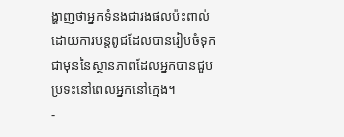ង្ហាញថាអ្នកទំនងជារងផលប៉ះពាល់ដោយការបន្តពូជដែលបានរៀបចំទុកជាមុននៃស្ថានភាពដែលអ្នកបានជួបប្រទះនៅពេលអ្នកនៅក្មេង។
-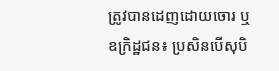ត្រូវបានដេញដោយចោរ ឬឧក្រិដ្ឋជន៖ ប្រសិនបើសុបិ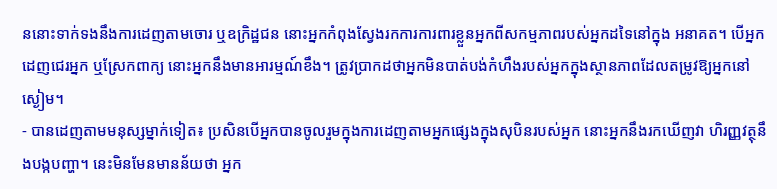ននោះទាក់ទងនឹងការដេញតាមចោរ ឬឧក្រិដ្ឋជន នោះអ្នកកំពុងស្វែងរកការការពារខ្លួនអ្នកពីសកម្មភាពរបស់អ្នកដទៃនៅក្នុង អនាគត។ បើអ្នកដេញជេរអ្នក ឬស្រែកពាក្យ នោះអ្នកនឹងមានអារម្មណ៍ខឹង។ ត្រូវប្រាកដថាអ្នកមិនបាត់បង់កំហឹងរបស់អ្នកក្នុងស្ថានភាពដែលតម្រូវឱ្យអ្នកនៅស្ងៀម។
- បានដេញតាមមនុស្សម្នាក់ទៀត៖ ប្រសិនបើអ្នកបានចូលរួមក្នុងការដេញតាមអ្នកផ្សេងក្នុងសុបិនរបស់អ្នក នោះអ្នកនឹងរកឃើញវា ហិរញ្ញវត្ថុនឹងបង្កបញ្ហា។ នេះមិនមែនមានន័យថា អ្នក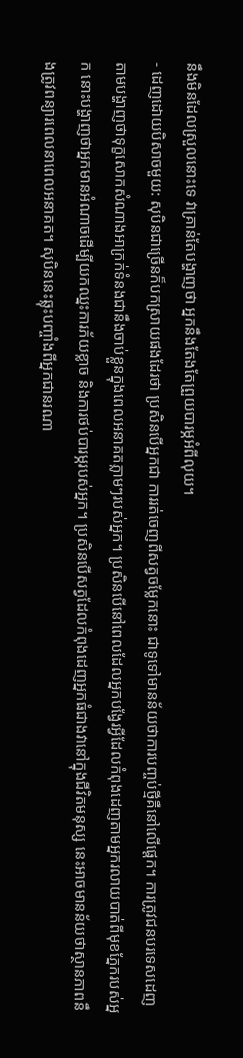នឹងមិនដែលស្រួលនោះទេ វាគ្រាន់តែបង្ហាញថា អ្នកនឹងតែងតែព្រួយបារម្ភអំពីលុយ។
- ដេញដោយបិសាចមួយ: សុបិនជាច្រើនក៏បកស្រាយផងដែរថា ប្រសិនបើអ្នកជា ការរត់ចេញពីសត្វចម្លែកនោះ ជាទូទៅមានន័យថាការបញ្ចប់ថ្មីគឺនៅលើផ្តេក។ ការត្រូវជនបរទេសដេញតាមបង្ហាញថាទុក្ខសោកសំណាងអាក្រក់ទំនងជានឹងចាប់ខ្លួនក្នុងពេលអនាគតភ្លាមៗរបស់អ្នក។ ប្រសិនបើនៅពេលដែលអ្នកបង្វែរអ្វីដែលកំពុងដេញតាមអ្នករលាយបាត់ពីមុខភ្នែករបស់អ្នក នោះបង្ហាញថាអ្នកមានអំណាចដើម្បីយកឈ្នះការភ័យខ្លាច និងការថប់បារម្ភរបស់អ្នក។ ប្រសិនបើសត្វដែលកំពុងដេញអ្នកធំជាងវានៅក្នុងជីវិតមនុស្ស នេះអាចមានន័យថាស្ថានភាពនឹងត្រូវពន្យារពេលនាពេលអនាគត។ សុបិននេះឆ្លុះបញ្ចាំងពីអ្នកជានរណា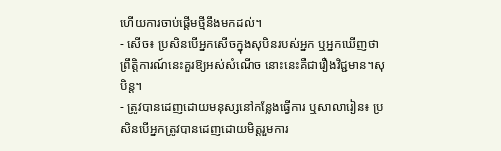ហើយការចាប់ផ្តើមថ្មីនឹងមកដល់។
- សើច៖ ប្រសិនបើអ្នកសើចក្នុងសុបិនរបស់អ្នក ឬអ្នកឃើញថាព្រឹត្តិការណ៍នេះគួរឱ្យអស់សំណើច នោះនេះគឺជារឿងវិជ្ជមាន។សុបិន្ត។
- ត្រូវបានដេញដោយមនុស្សនៅកន្លែងធ្វើការ ឬសាលារៀន៖ ប្រសិនបើអ្នកត្រូវបានដេញដោយមិត្តរួមការ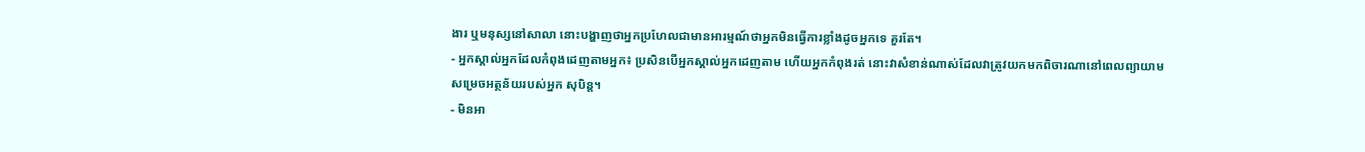ងារ ឬមនុស្សនៅសាលា នោះបង្ហាញថាអ្នកប្រហែលជាមានអារម្មណ៍ថាអ្នកមិនធ្វើការខ្លាំងដូចអ្នកទេ គួរតែ។
- អ្នកស្គាល់អ្នកដែលកំពុងដេញតាមអ្នក៖ ប្រសិនបើអ្នកស្គាល់អ្នកដេញតាម ហើយអ្នកកំពុងរត់ នោះវាសំខាន់ណាស់ដែលវាត្រូវយកមកពិចារណានៅពេលព្យាយាមសម្រេចអត្ថន័យរបស់អ្នក សុបិន្ត។
- មិនអា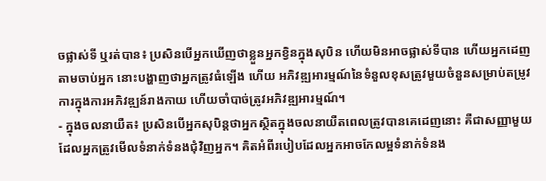ចផ្លាស់ទី ឬរត់បាន៖ ប្រសិនបើអ្នកឃើញថាខ្លួនអ្នកខ្វិនក្នុងសុបិន ហើយមិនអាចផ្លាស់ទីបាន ហើយអ្នកដេញតាមចាប់អ្នក នោះបង្ហាញថាអ្នកត្រូវធំឡើង ហើយ អភិវឌ្ឍអារម្មណ៍នៃទំនួលខុសត្រូវមួយចំនួនសម្រាប់តម្រូវការក្នុងការអភិវឌ្ឍន៍រាងកាយ ហើយចាំបាច់ត្រូវអភិវឌ្ឍអារម្មណ៍។
- ក្នុងចលនាយឺត៖ ប្រសិនបើអ្នកសុបិន្តថាអ្នកស្ថិតក្នុងចលនាយឺតពេលត្រូវបានគេដេញនោះ គឺជាសញ្ញាមួយដែលអ្នកត្រូវមើលទំនាក់ទំនងជុំវិញអ្នក។ គិតអំពីរបៀបដែលអ្នកអាចកែលម្អទំនាក់ទំនង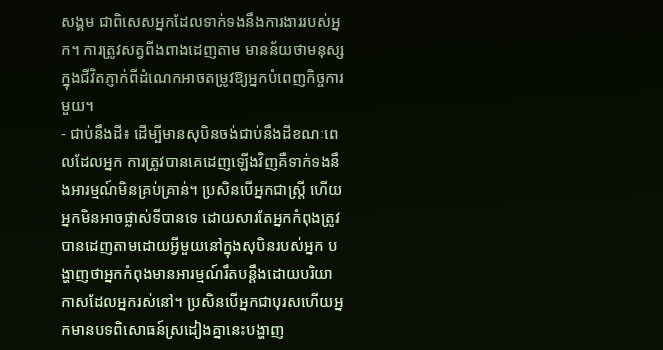សង្គម ជាពិសេសអ្នកដែលទាក់ទងនឹងការងាររបស់អ្នក។ ការត្រូវសត្វពីងពាងដេញតាម មានន័យថាមនុស្សក្នុងជីវិតភ្ញាក់ពីដំណេកអាចតម្រូវឱ្យអ្នកបំពេញកិច្ចការមួយ។
- ជាប់នឹងដី៖ ដើម្បីមានសុបិនចង់ជាប់នឹងដីខណៈពេលដែលអ្នក ការត្រូវបានគេដេញឡើងវិញគឺទាក់ទងនឹងអារម្មណ៍មិនគ្រប់គ្រាន់។ ប្រសិនបើអ្នកជាស្ត្រី ហើយអ្នកមិនអាចផ្លាស់ទីបានទេ ដោយសារតែអ្នកកំពុងត្រូវបានដេញតាមដោយអ្វីមួយនៅក្នុងសុបិនរបស់អ្នក បង្ហាញថាអ្នកកំពុងមានអារម្មណ៍រឹតបន្តឹងដោយបរិយាកាសដែលអ្នករស់នៅ។ ប្រសិនបើអ្នកជាបុរសហើយអ្នកមានបទពិសោធន៍ស្រដៀងគ្នានេះបង្ហាញ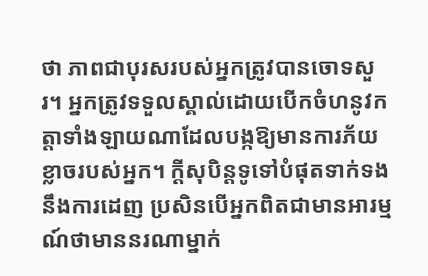ថា ភាពជាបុរសរបស់អ្នកត្រូវបានចោទសួរ។ អ្នកត្រូវទទួលស្គាល់ដោយបើកចំហនូវកត្តាទាំងឡាយណាដែលបង្កឱ្យមានការភ័យខ្លាចរបស់អ្នក។ ក្តីសុបិន្តទូទៅបំផុតទាក់ទងនឹងការដេញ ប្រសិនបើអ្នកពិតជាមានអារម្មណ៍ថាមាននរណាម្នាក់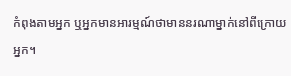កំពុងតាមអ្នក ឬអ្នកមានអារម្មណ៍ថាមាននរណាម្នាក់នៅពីក្រោយអ្នក។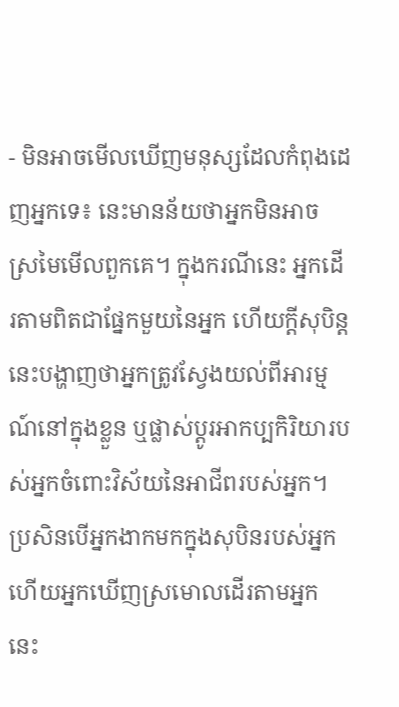- មិនអាចមើលឃើញមនុស្សដែលកំពុងដេញអ្នកទេ៖ នេះមានន័យថាអ្នកមិនអាច ស្រមៃមើលពួកគេ។ ក្នុងករណីនេះ អ្នកដើរតាមពិតជាផ្នែកមួយនៃអ្នក ហើយក្តីសុបិន្តនេះបង្ហាញថាអ្នកត្រូវស្វែងយល់ពីអារម្មណ៍នៅក្នុងខ្លួន ឬផ្លាស់ប្តូរអាកប្បកិរិយារបស់អ្នកចំពោះវិស័យនៃអាជីពរបស់អ្នក។ ប្រសិនបើអ្នកងាកមកក្នុងសុបិនរបស់អ្នក ហើយអ្នកឃើញស្រមោលដើរតាមអ្នក នេះ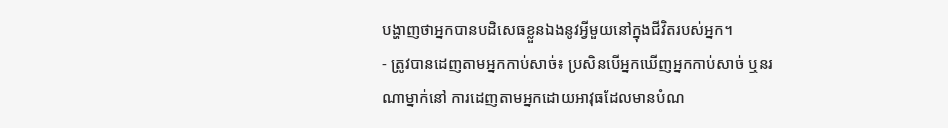បង្ហាញថាអ្នកបានបដិសេធខ្លួនឯងនូវអ្វីមួយនៅក្នុងជីវិតរបស់អ្នក។
- ត្រូវបានដេញតាមអ្នកកាប់សាច់៖ ប្រសិនបើអ្នកឃើញអ្នកកាប់សាច់ ឬនរណាម្នាក់នៅ ការដេញតាមអ្នកដោយអាវុធដែលមានបំណ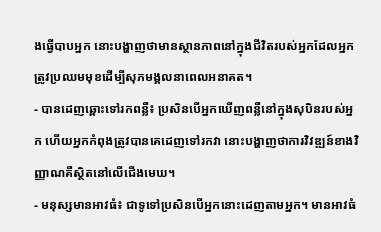ងធ្វើបាបអ្នក នោះបង្ហាញថាមានស្ថានភាពនៅក្នុងជីវិតរបស់អ្នកដែលអ្នកត្រូវប្រឈមមុខដើម្បីសុភមង្គលនាពេលអនាគត។
- បានដេញឆ្ពោះទៅរកពន្លឺ៖ ប្រសិនបើអ្នកឃើញពន្លឺនៅក្នុងសុបិនរបស់អ្នក ហើយអ្នកកំពុងត្រូវបានគេដេញទៅរកវា នោះបង្ហាញថាការវិវឌ្ឍន៍ខាងវិញ្ញាណគឺស្ថិតនៅលើជើងមេឃ។
- មនុស្សមានអាវធំ៖ ជាទូទៅប្រសិនបើអ្នកនោះដេញតាមអ្នក។ មានអាវធំ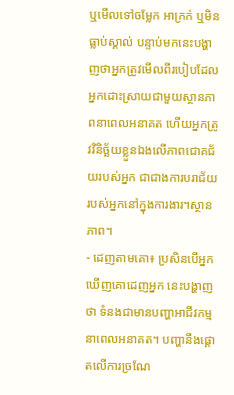ឬមើលទៅចម្លែក អាក្រក់ ឬមិនធ្លាប់ស្គាល់ បន្ទាប់មកនេះបង្ហាញថាអ្នកត្រូវមើលពីរបៀបដែលអ្នកដោះស្រាយជាមួយស្ថានភាពនាពេលអនាគត ហើយអ្នកត្រូវវិនិច្ឆ័យខ្លួនឯងលើភាពជោគជ័យរបស់អ្នក ជាជាងការបរាជ័យរបស់អ្នកនៅក្នុងការងារ។ស្ថានភាព។
- ដេញតាមគោ៖ ប្រសិនបើអ្នកឃើញគោដេញអ្នក នេះបង្ហាញថា ទំនងជាមានបញ្ហាអាជីវកម្មនាពេលអនាគត។ បញ្ហានឹងផ្តោតលើការច្រណែ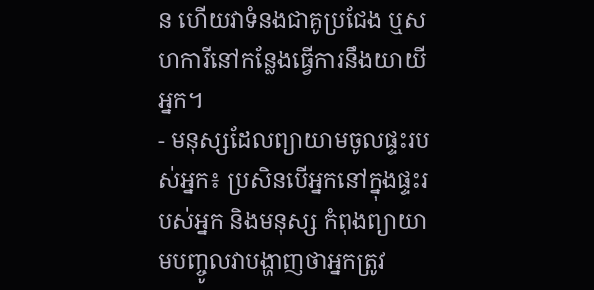ន ហើយវាទំនងជាគូប្រជែង ឬសហការីនៅកន្លែងធ្វើការនឹងយាយីអ្នក។
- មនុស្សដែលព្យាយាមចូលផ្ទះរបស់អ្នក៖ ប្រសិនបើអ្នកនៅក្នុងផ្ទះរបស់អ្នក និងមនុស្ស កំពុងព្យាយាមបញ្ចូលវាបង្ហាញថាអ្នកត្រូវ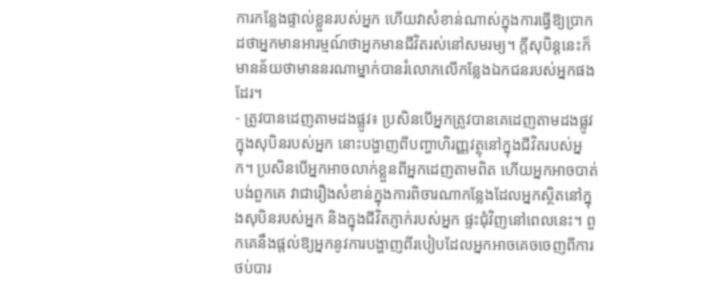ការកន្លែងផ្ទាល់ខ្លួនរបស់អ្នក ហើយវាសំខាន់ណាស់ក្នុងការធ្វើឱ្យប្រាកដថាអ្នកមានអារម្មណ៍ថាអ្នកមានជីវិតរស់នៅសមរម្យ។ ក្តីសុបិន្តនេះក៏មានន័យថាមាននរណាម្នាក់បានរំលោភលើកន្លែងឯកជនរបស់អ្នកផងដែរ។
- ត្រូវបានដេញតាមដងផ្លូវ៖ ប្រសិនបើអ្នកត្រូវបានគេដេញតាមដងផ្លូវក្នុងសុបិនរបស់អ្នក នោះបង្ហាញពីបញ្ហាហិរញ្ញវត្ថុនៅក្នុងជីវិតរបស់អ្នក។ ប្រសិនបើអ្នកអាចលាក់ខ្លួនពីអ្នកដេញតាមពិត ហើយអ្នកអាចបាត់បង់ពួកគេ វាជារឿងសំខាន់ក្នុងការពិចារណាកន្លែងដែលអ្នកស្ថិតនៅក្នុងសុបិនរបស់អ្នក និងក្នុងជីវិតភ្ញាក់របស់អ្នក ផ្ទះជុំវិញនៅពេលនេះ។ ពួកគេនឹងផ្តល់ឱ្យអ្នកនូវការបង្ហាញពីរបៀបដែលអ្នកអាចគេចចេញពីការថប់បារ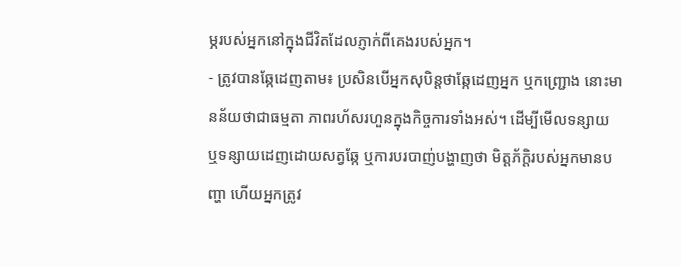ម្ភរបស់អ្នកនៅក្នុងជីវិតដែលភ្ញាក់ពីគេងរបស់អ្នក។
- ត្រូវបានឆ្កែដេញតាម៖ ប្រសិនបើអ្នកសុបិន្តថាឆ្កែដេញអ្នក ឬកញ្ជ្រោង នោះមានន័យថាជាធម្មតា ភាពរហ័សរហួនក្នុងកិច្ចការទាំងអស់។ ដើម្បីមើលទន្សាយ ឬទន្សាយដេញដោយសត្វឆ្កែ ឬការបរបាញ់បង្ហាញថា មិត្តភ័ក្តិរបស់អ្នកមានបញ្ហា ហើយអ្នកត្រូវ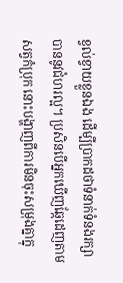ខ្វល់ខ្វាយខ្លួនឯង ដើម្បីប្រាកដថាទំនាក់ទំនងរក្សាបាននូវជំហរល្អ។ ប្រសិនបើអ្នកឃើញឆ្កែដេញតាមសត្វកំប្រុក នោះបង្ហាញពីការមិនចុះសម្រុងគ្នាក្នុ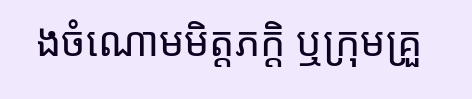ងចំណោមមិត្តភក្តិ ឬក្រុមគ្រួ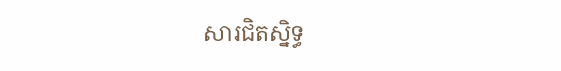សារជិតស្និទ្ធ